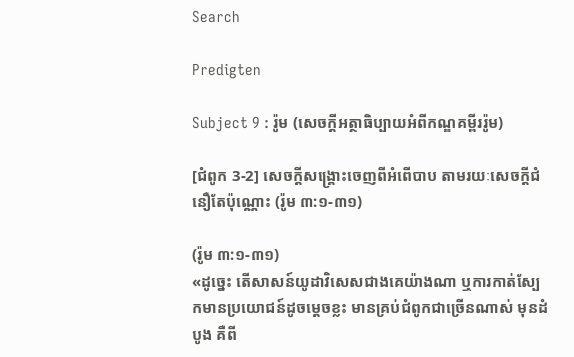Search

Predigten

Subject 9 : រ៉ូម (សេចក្តីអត្ថាធិប្បាយអំពីកណ្ឌគម្ពីររ៉ូម)

[ជំពូក 3-2] សេចក្តីសង្រ្គោះចេញពីអំពើបាប តាមរយៈសេចក្តីជំនឿតែប៉ុណ្ណោះ (រ៉ូម ៣:១-៣១)

(រ៉ូម ៣:១-៣១)
«ដូច្នេះ តើសាសន៍យូដាវិសេសជាងគេយ៉ាងណា ឬការកាត់ស្បែកមានប្រយោជន៍ដូចម្តេចខ្លះ មានគ្រប់ជំពូកជាច្រើនណាស់ មុនដំបូង គឺពី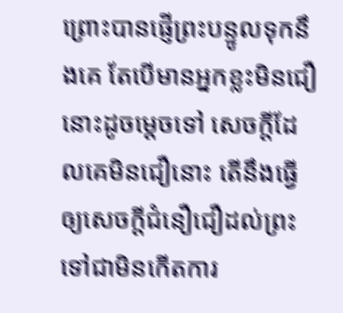ព្រោះបានផ្ញើព្រះបន្ទូលទុកនឹងគេ តែបើមានអ្នកខ្លះមិនជឿ នោះដូចម្តេចទៅ សេចក្តីដែលគេមិនជឿនោះ តើនឹងធ្វើឲ្យសេចក្តីជំនឿជឿដល់ព្រះទៅជាមិនកើតការ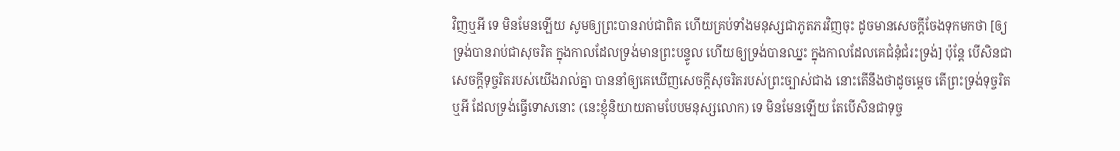វិញឬអី ទេ មិនមែនឡើយ សូមឲ្យព្រះបានរាប់ជាពិត ហើយគ្រប់ទាំងមនុស្សជាភូតភរវិញចុះ ដូចមានសេចក្តីចែងទុកមកថា [ឲ្យទ្រង់បានរាប់ជាសុចរិត ក្នុងកាលដែលទ្រង់មានព្រះបន្ទូល ហើយឲ្យទ្រង់បានឈ្នះ ក្នុងកាលដែលគេជំនុំជំរះទ្រង់] ប៉ុន្តែ បើសិនជាសេចក្តីទុច្ចរិតរបស់យើងរាល់គ្នា បាននាំឲ្យគេឃើញសេចក្តីសុចរិតរបស់ព្រះច្បាស់ជាង នោះតើនឹងថាដូចម្តេច តើព្រះទ្រង់ទុច្ចរិតឬអី ដែលទ្រង់ធ្វើទោសនោះ (នេះខ្ញុំនិយាយតាមបែបមនុស្សលោក) ទេ មិនមែនឡើយ តែបើសិនជាទុច្ច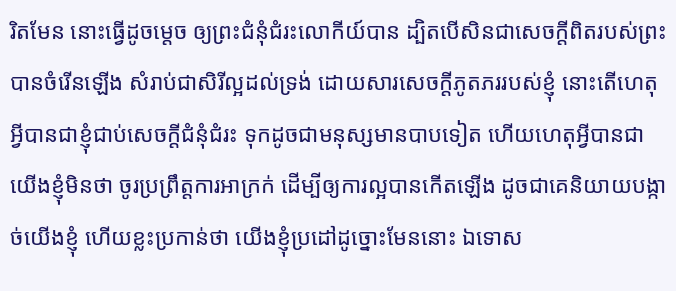រិតមែន នោះធ្វើដូចម្តេច ឲ្យព្រះជំនុំជំរះលោកីយ៍បាន ដ្បិតបើសិនជាសេចក្តីពិតរបស់ព្រះបានចំរើនឡើង សំរាប់ជាសិរីល្អដល់ទ្រង់ ដោយសារសេចក្តីភូតភររបស់ខ្ញុំ នោះតើហេតុអ្វីបានជាខ្ញុំជាប់សេចក្តីជំនុំជំរះ ទុកដូចជាមនុស្សមានបាបទៀត ហើយហេតុអ្វីបានជាយើងខ្ញុំមិនថា ចូរប្រព្រឹត្តការអាក្រក់ ដើម្បីឲ្យការល្អបានកើតឡើង ដូចជាគេនិយាយបង្កាច់យើងខ្ញុំ ហើយខ្លះប្រកាន់ថា យើងខ្ញុំប្រដៅដូច្នោះមែននោះ ឯទោស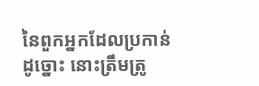នៃពួកអ្នកដែលប្រកាន់ដូច្នោះ នោះត្រឹមត្រូ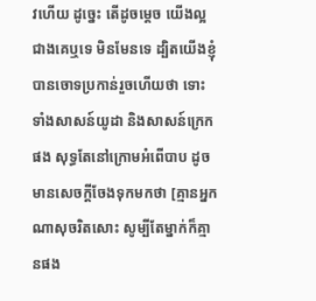វហើយ ដូច្នេះ តើដូចម្តេច យើងល្អជាងគេឬទេ មិនមែនទេ ដ្បិតយើងខ្ញុំបានចោទប្រកាន់រួចហើយថា ទោះទាំងសាសន៍យូដា និងសាសន៍ក្រេកផង សុទ្ធតែនៅក្រោមអំពើបាប ដូចមានសេចក្តីចែងទុកមកថា [គ្មានអ្នកណាសុចរិតសោះ សូម្បីតែម្នាក់ក៏គ្មានផង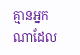គ្មានអ្នកណាដែល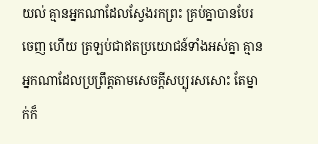យល់ គ្មានអ្នកណាដែលស្វែងរកព្រះ គ្រប់គ្នាបានបែរចេញ ហើយ ត្រឡប់ជាឥតប្រយោជន៍ទាំងអស់គ្នា គ្មានអ្នកណាដែលប្រព្រឹត្តតាមសេចក្តីសប្បុរសសោះ តែម្នាក់ក៏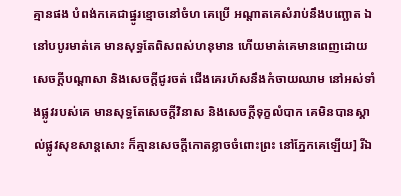គ្មានផង បំពង់កគេជាផ្នូរខ្មោចនៅចំហ គេប្រើ អណ្តាតគេសំរាប់នឹងបញ្ឆោត ឯនៅបបូរមាត់គេ មានសុទ្ធតែពិសពស់ហនុមាន ហើយមាត់គេមានពេញដោយសេចក្តីបណ្តាសា និងសេចក្តីជូរចត់ ជើងគេរហ័សនឹងកំចាយឈាម នៅអស់ទាំងផ្លូវរបស់គេ មានសុទ្ធតែសេចក្តីវិនាស និងសេចក្តីទុក្ខលំបាក គេមិនបានស្គាល់ផ្លូវសុខសាន្តសោះ ក៏គ្មានសេចក្តីកោតខ្លាចចំពោះព្រះ នៅភ្នែកគេឡើយ] រីឯ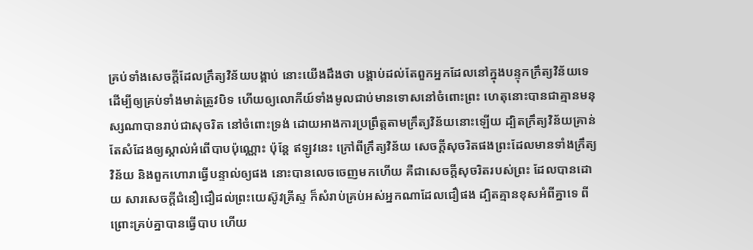គ្រប់ទាំងសេចក្តីដែលក្រឹត្យវិន័យបង្គាប់ នោះយើងដឹងថា បង្គាប់ដល់តែពួកអ្នកដែលនៅក្នុងបន្ទុកក្រឹត្យវិន័យទេ ដើម្បីឲ្យគ្រប់ទាំងមាត់ត្រូវបិទ ហើយឲ្យលោកីយ៍ទាំងមូលជាប់មានទោសនៅចំពោះព្រះ ហេតុនោះបានជាគ្មានមនុស្សណាបានរាប់ជាសុចរិត នៅចំពោះទ្រង់ ដោយអាងការប្រព្រឹត្តតាមក្រឹត្យវិន័យនោះឡើយ ដ្បិតក្រឹត្យវិន័យគ្រាន់តែសំដែងឲ្យស្គាល់អំពើបាបប៉ុណ្ណោះ ប៉ុន្តែ ឥឡូវនេះ ក្រៅពីក្រឹត្យវិន័យ សេចក្តីសុចរិតផងព្រះដែលមានទាំងក្រឹត្យវិន័យ និងពួកហោរាធ្វើបន្ទាល់ឲ្យផង នោះបានលេចចេញមកហើយ គឺជាសេចក្តីសុចរិតរបស់ព្រះ ដែលបានដោយ សារសេចក្តីជំនឿជឿដល់ព្រះយេស៊ូវគ្រីស្ទ ក៏សំរាប់គ្រប់អស់អ្នកណាដែលជឿផង ដ្បិតគ្មានខុសអំពីគ្នាទេ ពីព្រោះគ្រប់គ្នាបានធ្វើបាប ហើយ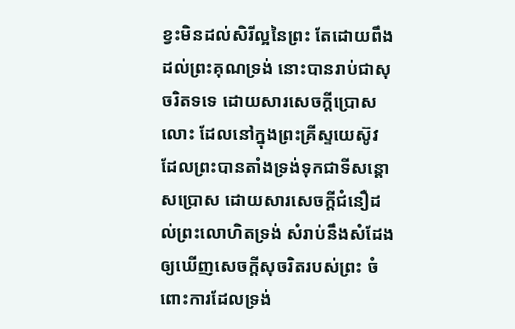ខ្វះមិនដល់សិរីល្អនៃព្រះ តែដោយពឹងដល់ព្រះគុណទ្រង់ នោះបានរាប់ជាសុចរិតទទេ ដោយសារសេចក្តីប្រោសលោះ ដែលនៅក្នុងព្រះគ្រីស្ទយេស៊ូវ ដែលព្រះបានតាំងទ្រង់ទុកជាទីសន្តោសប្រោស ដោយសារសេចក្តីជំនឿដល់ព្រះលោហិតទ្រង់ សំរាប់នឹងសំដែងឲ្យឃើញសេចក្តីសុចរិតរបស់ព្រះ ចំពោះការដែលទ្រង់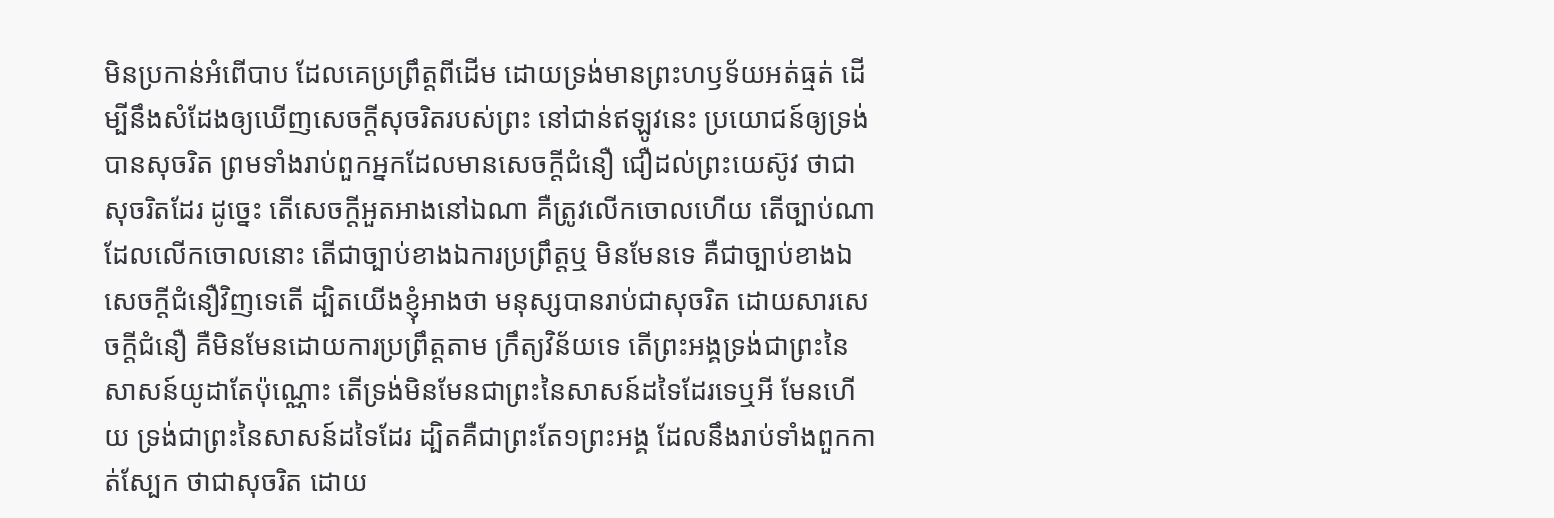មិនប្រកាន់អំពើបាប ដែលគេប្រព្រឹត្តពីដើម ដោយទ្រង់មានព្រះហឫទ័យអត់ធ្មត់ ដើម្បីនឹងសំដែងឲ្យឃើញសេចក្តីសុចរិតរបស់ព្រះ នៅជាន់ឥឡូវនេះ ប្រយោជន៍ឲ្យទ្រង់បានសុចរិត ព្រមទាំងរាប់ពួកអ្នកដែលមានសេចក្តីជំនឿ ជឿដល់ព្រះយេស៊ូវ ថាជាសុចរិតដែរ ដូច្នេះ តើសេចក្តីអួតអាងនៅឯណា គឺត្រូវលើកចោលហើយ តើច្បាប់ណាដែលលើកចោលនោះ តើជាច្បាប់ខាងឯការប្រព្រឹត្តឬ មិនមែនទេ គឺជាច្បាប់ខាងឯសេចក្តីជំនឿវិញទេតើ ដ្បិតយើងខ្ញុំអាងថា មនុស្សបានរាប់ជាសុចរិត ដោយសារសេចក្តីជំនឿ គឺមិនមែនដោយការប្រព្រឹត្តតាម ក្រឹត្យវិន័យទេ តើព្រះអង្គទ្រង់ជាព្រះនៃសាសន៍យូដាតែប៉ុណ្ណោះ តើទ្រង់មិនមែនជាព្រះនៃសាសន៍ដទៃដែរទេឬអី មែនហើយ ទ្រង់ជាព្រះនៃសាសន៍ដទៃដែរ ដ្បិតគឺជាព្រះតែ១ព្រះអង្គ ដែលនឹងរាប់ទាំងពួកកាត់ស្បែក ថាជាសុចរិត ដោយ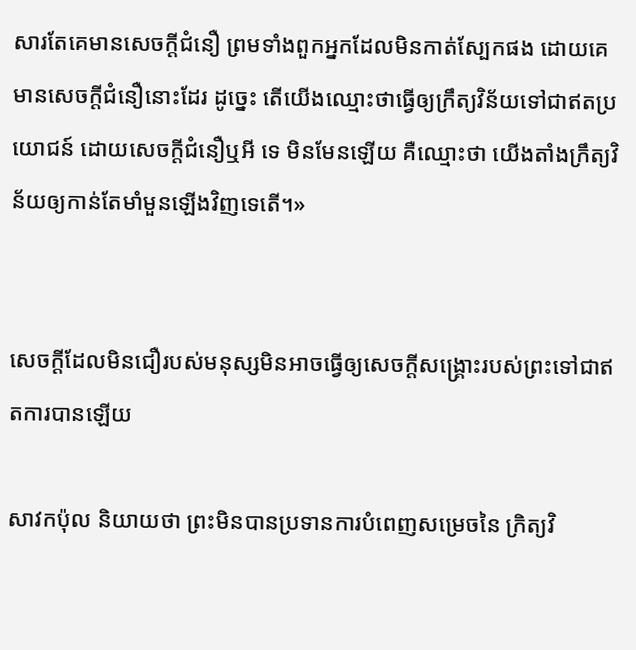សារតែគេមានសេចក្តីជំនឿ ព្រមទាំងពួកអ្នកដែលមិនកាត់ស្បែកផង ដោយគេមានសេចក្តីជំនឿនោះដែរ ដូច្នេះ តើយើងឈ្មោះថាធ្វើឲ្យក្រឹត្យវិន័យទៅជាឥតប្រយោជន៍ ដោយសេចក្តីជំនឿឬអី ទេ មិនមែនឡើយ គឺឈ្មោះថា យើងតាំងក្រឹត្យវិន័យឲ្យកាន់តែមាំមួនឡើងវិញទេតើ។»


សេចក្តីដែលមិនជឿរបស់មនុស្សមិនអាចធ្វើឲ្យសេចក្តីសង្រ្គោះរបស់ព្រះទៅជាឥតការបានឡើយ

សាវកប៉ុល និយាយថា ព្រះមិនបានប្រទានការបំពេញសម្រេចនៃ ក្រិត្យវិ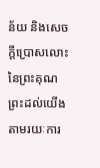ន័យ និងសេចក្តីប្រោសលោះនៃព្រះគុណព្រះដល់យើង តាមរយៈការ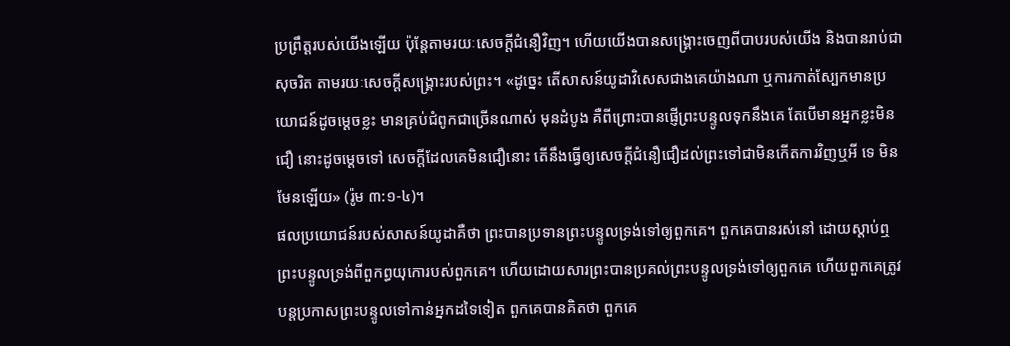ប្រព្រឹត្តរបស់យើងឡើយ ប៉ុន្តែតាមរយៈសេចក្តីជំនឿវិញ។ ហើយយើងបានសង្រ្គោះចេញពីបាបរបស់យើង និងបានរាប់ជាសុចរិត តាមរយៈសេចក្តីសង្រ្គោះរបស់ព្រះ។ «ដូច្នេះ តើសាសន៍យូដាវិសេសជាងគេយ៉ាងណា ឬការកាត់ស្បែកមានប្រយោជន៍ដូចម្តេចខ្លះ មានគ្រប់ជំពូកជាច្រើនណាស់ មុនដំបូង គឺពីព្រោះបានផ្ញើព្រះបន្ទូលទុកនឹងគេ តែបើមានអ្នកខ្លះមិនជឿ នោះដូចម្តេចទៅ សេចក្តីដែលគេមិនជឿនោះ តើនឹងធ្វើឲ្យសេចក្តីជំនឿជឿដល់ព្រះទៅជាមិនកើតការវិញឬអី ទេ មិនមែនឡើយ» (រ៉ូម ៣:១-៤)។
ផលប្រយោជន៍របស់សាសន៍យូដាគឺថា ព្រះបានប្រទានព្រះបន្ទូលទ្រង់ទៅឲ្យពួកគេ។ ពួកគេបានរស់នៅ ដោយស្តាប់ឮព្រះបន្ទូលទ្រង់ពីពួកព្ធយុកោរបស់ពួកគេ។ ហើយដោយសារព្រះបានប្រគល់ព្រះបន្ទូលទ្រង់ទៅឲ្យពួកគេ ហើយពួកគេត្រូវបន្តប្រកាសព្រះបន្ទូលទៅកាន់អ្នកដទៃទៀត ពួកគេបានគិតថា ពួកគេ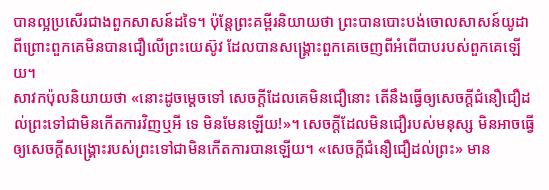បានល្អប្រសើរជាងពួកសាសន៍ដទៃ។ ប៉ុន្តែព្រះគម្ពីរនិយាយថា ព្រះបានបោះបង់ចោលសាសន៍យូដា ពីព្រោះពួកគេមិនបានជឿលើព្រះយេស៊ូវ ដែលបានសង្រ្គោះពួកគេចេញពីអំពើបាបរបស់ពួកគេឡើយ។
សាវកប៉ុលនិយាយថា «នោះដូចម្តេចទៅ សេចក្តីដែលគេមិនជឿនោះ តើនឹងធ្វើឲ្យសេចក្តីជំនឿជឿដល់ព្រះទៅជាមិនកើតការវិញឬអី ទេ មិនមែនឡើយ!»។ សេចក្តីដែលមិនជឿរបស់មនុស្ស មិនអាចធ្វើឲ្យសេចក្តីសង្រ្គោះរបស់ព្រះទៅជាមិនកើតការបានឡើយ។ «សេចក្តីជំនឿជឿដល់ព្រះ» មាន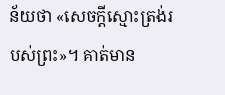ន័យថា «សេចក្តីស្មោះត្រង់របស់ព្រះ»។ គាត់មាន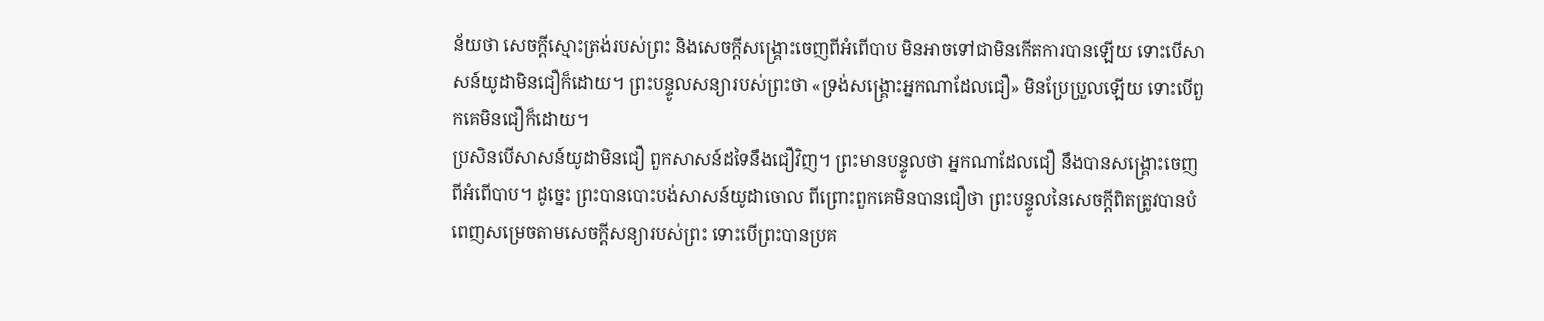ន័យថា សេចក្តីស្មោះត្រង់របស់ព្រះ និងសេចក្តីសង្រ្គោះចេញពីអំពើបាប មិនអាចទៅជាមិនកើតការបានឡើយ ទោះបើសាសន៍យូដាមិនជឿក៏ដោយ។ ព្រះបន្ទូលសន្យារបស់ព្រះថា «ទ្រង់សង្រ្គោះអ្នកណាដែលជឿ» មិនប្រែប្រួលឡើយ ទោះបើពួកគេមិនជឿក៏ដោយ។
ប្រសិនបើសាសន៍យូដាមិនជឿ ពួកសាសន៍ដទៃនឹងជឿវិញ។ ព្រះមានបន្ទូលថា អ្នកណាដែលជឿ នឹងបានសង្រ្គោះចេញពីអំពើបាប។ ដូច្នេះ ព្រះបានបោះបង់សាសន៍យូដាចោល ពីព្រោះពួកគេមិនបានជឿថា ព្រះបន្ទូលនៃសេចក្តីពិតត្រូវបានបំពេញសម្រេចតាមសេចក្តីសន្យារបស់ព្រះ ទោះបើព្រះបានប្រគ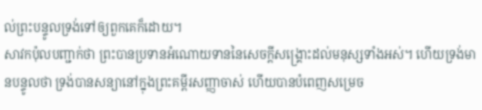ល់ព្រះបន្ទូលទ្រង់ទៅឲ្យពួកគេក៏ដោយ។
សាវកប៉ុលបញ្ជាក់ថា ព្រះបានប្រទានអំណោយទាននៃសេចក្តីសង្រ្គោះដល់មនុស្សទាំងអស់។ ហើយទ្រង់មានបន្ទូលថា ទ្រង់បានសន្យានៅក្នុងព្រះគម្ពីរសញ្ញាចាស់ ហើយបានបំពេញសម្រេច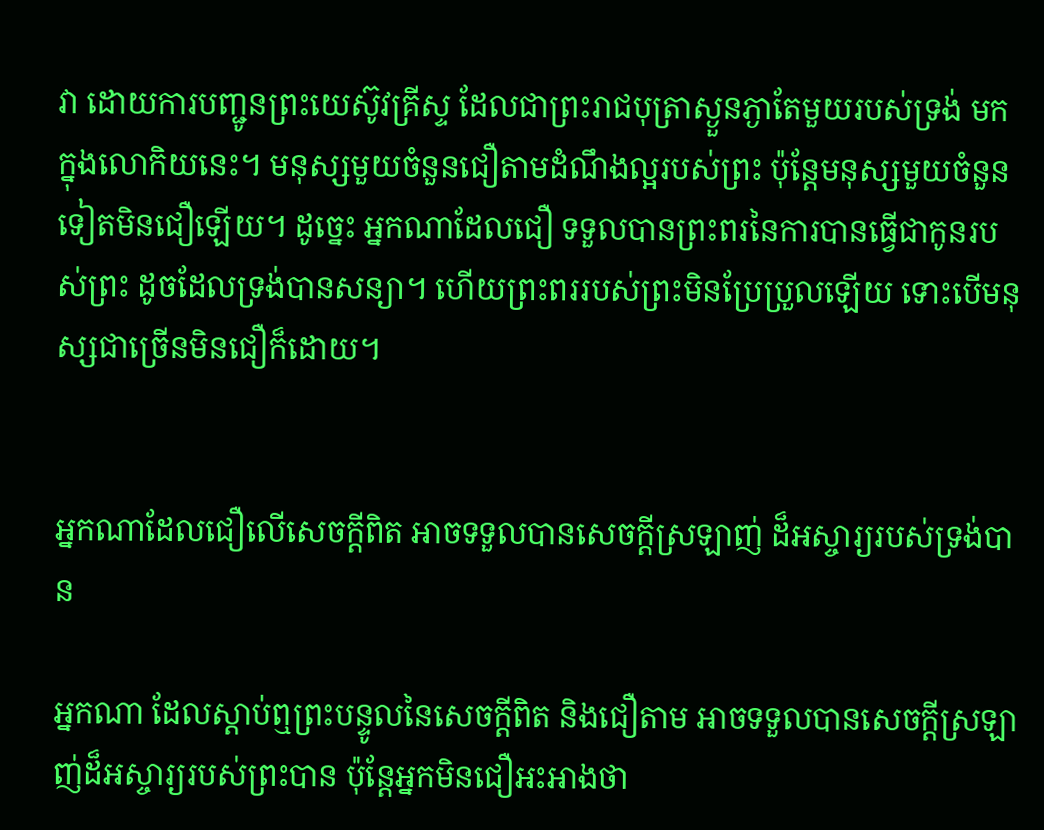វា ដោយការបញ្ជូនព្រះយេស៊ូវគ្រីស្ទ ដែលជាព្រះរាជបុត្រាស្ងួនភ្ងាតែមួយរបស់ទ្រង់ មកក្នុងលោកិយនេះ។ មនុស្សមួយចំនួនជឿតាមដំណឹងល្អរបស់ព្រះ ប៉ុន្តែមនុស្សមួយចំនួនទៀតមិនជឿឡើយ។ ដូច្នេះ អ្នកណាដែលជឿ ទទួលបានព្រះពរនៃការបានធ្វើជាកូនរបស់ព្រះ ដូចដែលទ្រង់បានសន្យា។ ហើយព្រះពររបស់ព្រះមិនប្រែប្រួលឡើយ ទោះបើមនុស្សជាច្រើនមិនជឿក៏ដោយ។


អ្នកណាដែលជឿលើសេចក្តីពិត អាចទទួលបានសេចក្តីស្រឡាញ់ ដ៏អស្ចារ្យរបស់ទ្រង់បាន

អ្នកណា ដែលស្តាប់ឮព្រះបន្ទូលនៃសេចក្តីពិត និងជឿតាម អាចទទួលបានសេចក្តីស្រឡាញ់ដ៏អស្ចារ្យរបស់ព្រះបាន ប៉ុន្តែអ្នកមិនជឿអះអាងថា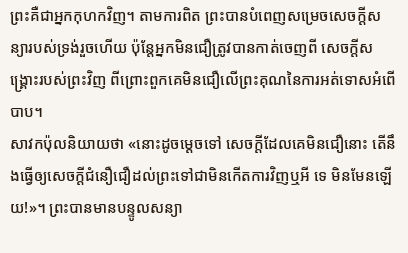ព្រះគឺជាអ្នកកុហកវិញ។ តាមការពិត ព្រះបានបំពេញសម្រេចសេចក្តីសន្យារបស់ទ្រង់រួចហើយ ប៉ុន្តែអ្នកមិនជឿត្រូវបានកាត់ចេញពី សេចក្តីសង្រ្គោះរបស់ព្រះវិញ ពីព្រោះពួកគេមិនជឿលើព្រះគុណនៃការអត់ទោសអំពើបាប។
សាវកប៉ុលនិយាយថា «នោះដូចម្តេចទៅ សេចក្តីដែលគេមិនជឿនោះ តើនឹងធ្វើឲ្យសេចក្តីជំនឿជឿដល់ព្រះទៅជាមិនកើតការវិញឬអី ទេ មិនមែនឡើយ!»។ ព្រះបានមានបន្ទូលសន្យា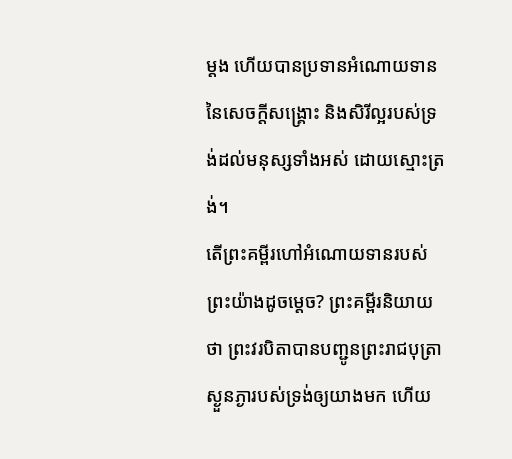ម្តង ហើយបានប្រទានអំណោយទាននៃសេចក្តីសង្រ្គោះ និងសិរីល្អរបស់ទ្រង់ដល់មនុស្សទាំងអស់ ដោយស្មោះត្រង់។
តើព្រះគម្ពីរហៅអំណោយទានរបស់ព្រះយ៉ាងដូចម្តេច? ព្រះគម្ពីរនិយាយថា ព្រះវរបិតាបានបញ្ជូនព្រះរាជបុត្រាស្ងួនភ្ងារបស់ទ្រង់ឲ្យយាងមក ហើយ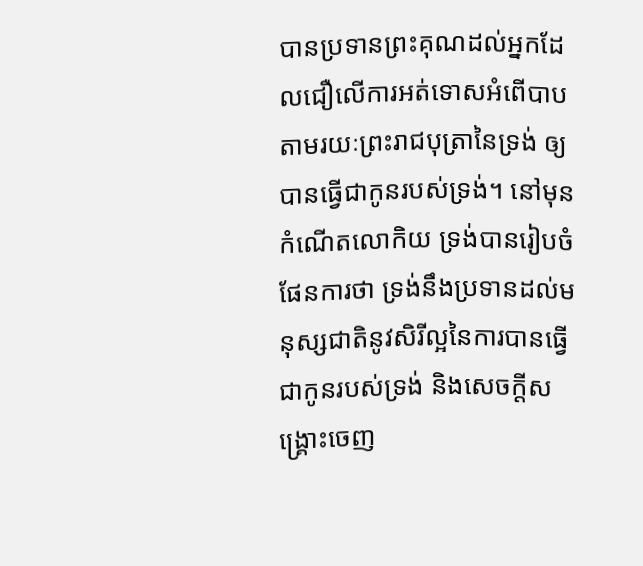បានប្រទានព្រះគុណដល់អ្នកដែលជឿលើការអត់ទោសអំពើបាប តាមរយៈព្រះរាជបុត្រានៃទ្រង់ ឲ្យបានធ្វើជាកូនរបស់ទ្រង់។ នៅមុនកំណើតលោកិយ ទ្រង់បានរៀបចំផែនការថា ទ្រង់នឹងប្រទានដល់មនុស្សជាតិនូវសិរីល្អនៃការបានធ្វើជាកូនរបស់ទ្រង់ និងសេចក្តីសង្រ្គោះចេញ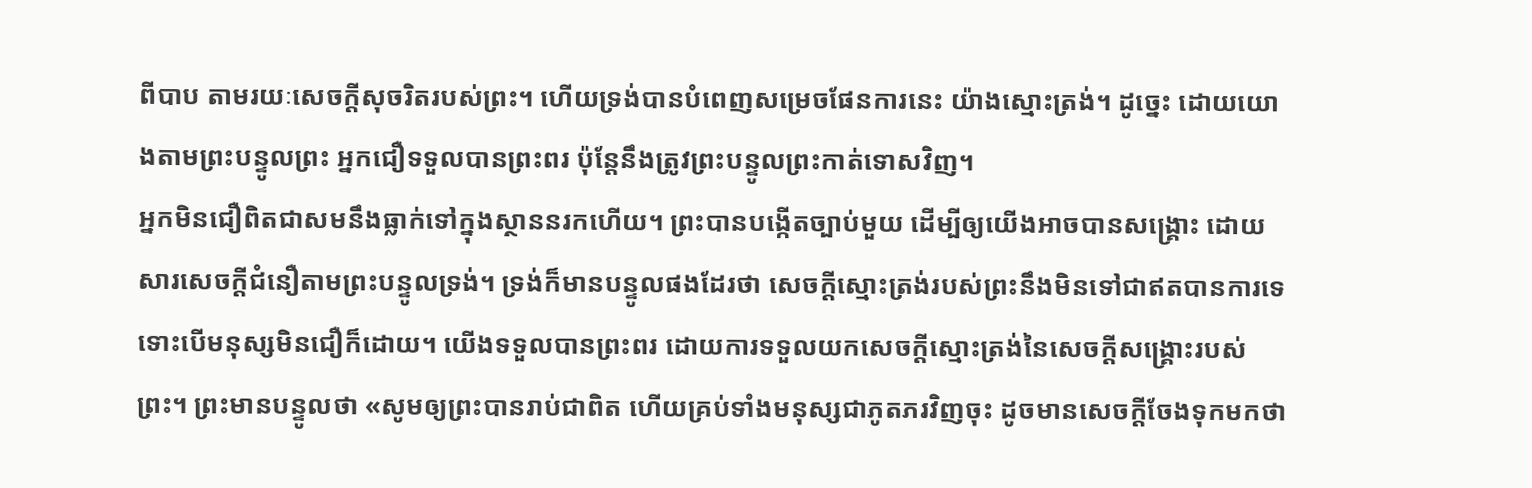ពីបាប តាមរយៈសេចក្តីសុចរិតរបស់ព្រះ។ ហើយទ្រង់បានបំពេញសម្រេចផែនការនេះ យ៉ាងស្មោះត្រង់។ ដូច្នេះ ដោយយោងតាមព្រះបន្ទូលព្រះ អ្នកជឿទទួលបានព្រះពរ ប៉ុន្តែនឹងត្រូវព្រះបន្ទូលព្រះកាត់ទោសវិញ។
អ្នកមិនជឿពិតជាសមនឹងធ្លាក់ទៅក្នុងស្ថាននរកហើយ។ ព្រះបានបង្កើតច្បាប់មួយ ដើម្បីឲ្យយើងអាចបានសង្រ្គោះ ដោយសារសេចក្តីជំនឿតាមព្រះបន្ទូលទ្រង់។ ទ្រង់ក៏មានបន្ទូលផងដែរថា សេចក្តីស្មោះត្រង់របស់ព្រះនឹងមិនទៅជាឥតបានការទេ ទោះបើមនុស្សមិនជឿក៏ដោយ។ យើងទទួលបានព្រះពរ ដោយការទទួលយកសេចក្តីស្មោះត្រង់នៃសេចក្តីសង្រ្គោះរបស់ព្រះ។ ព្រះមានបន្ទូលថា «សូមឲ្យព្រះបានរាប់ជាពិត ហើយគ្រប់ទាំងមនុស្សជាភូតភរវិញចុះ ដូចមានសេចក្តីចែងទុកមកថា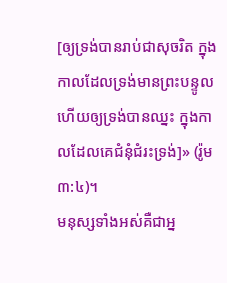[ឲ្យទ្រង់បានរាប់ជាសុចរិត ក្នុងកាលដែលទ្រង់មានព្រះបន្ទូល ហើយឲ្យទ្រង់បានឈ្នះ ក្នុងកាលដែលគេជំនុំជំរះទ្រង់]» (រ៉ូម ៣:៤)។
មនុស្សទាំងអស់គឺជាអ្ន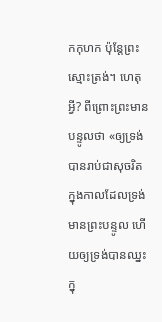កកុហក ប៉ុន្តែព្រះស្មោះត្រង់។ ហេតុអ្វី? ពីព្រោះព្រះមានបន្ទូលថា «ឲ្យទ្រង់បានរាប់ជាសុចរិត ក្នុងកាលដែលទ្រង់មានព្រះបន្ទូល ហើយឲ្យទ្រង់បានឈ្នះ ក្នុ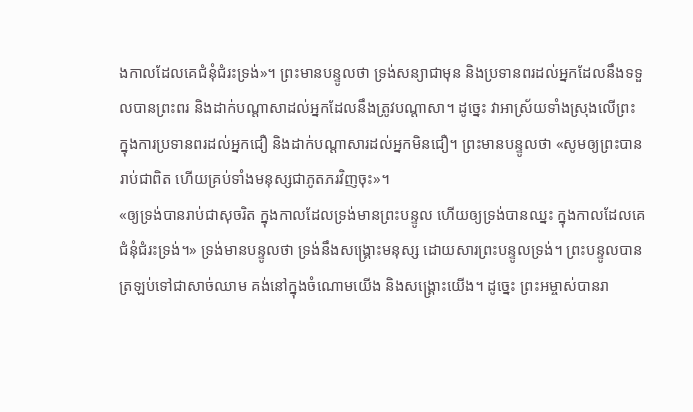ងកាលដែលគេជំនុំជំរះទ្រង់»។ ព្រះមានបន្ទូលថា ទ្រង់សន្យាជាមុន និងប្រទានពរដល់អ្នកដែលនឹងទទួលបានព្រះពរ និងដាក់បណ្តាសាដល់អ្នកដែលនឹងត្រូវបណ្តាសា។ ដូច្នេះ វាអាស្រ័យទាំងស្រុងលើព្រះ ក្នុងការប្រទានពរដល់អ្នកជឿ និងដាក់បណ្តាសារដល់អ្នកមិនជឿ។ ព្រះមានបន្ទូលថា «សូមឲ្យព្រះបានរាប់ជាពិត ហើយគ្រប់ទាំងមនុស្សជាភូតភរវិញចុះ»។
«ឲ្យទ្រង់បានរាប់ជាសុចរិត ក្នុងកាលដែលទ្រង់មានព្រះបន្ទូល ហើយឲ្យទ្រង់បានឈ្នះ ក្នុងកាលដែលគេជំនុំជំរះទ្រង់។» ទ្រង់មានបន្ទូលថា ទ្រង់នឹងសង្រ្គោះមនុស្ស ដោយសារព្រះបន្ទូលទ្រង់។ ព្រះបន្ទូលបានត្រឡប់ទៅជាសាច់ឈាម គង់នៅក្នុងចំណោមយើង និងសង្រ្គោះយើង។ ដូច្នេះ ព្រះអម្ចាស់បានរា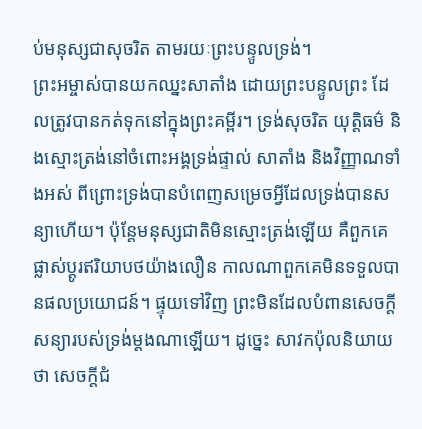ប់មនុស្សជាសុចរិត តាមរយៈព្រះបន្ទូលទ្រង់។
ព្រះអម្ចាស់បានយកឈ្នះសាតាំង ដោយព្រះបន្ទូលព្រះ ដែលត្រូវបានកត់ទុកនៅក្នុងព្រះគម្ពីរ។ ទ្រង់សុចរិត យុត្តិធម៌ និងស្មោះត្រង់នៅចំពោះអង្គទ្រង់ផ្ទាល់ សាតាំង និងវិញ្ញាណទាំងអស់ ពីព្រោះទ្រង់បានបំពេញសម្រេចអ្វីដែលទ្រង់បានសន្យាហើយ។ ប៉ុន្តែមនុស្សជាតិមិនស្មោះត្រង់ឡើយ គឺពួកគេផ្លាស់ប្តូរឥរិយាបថយ៉ាងលឿន កាលណាពួកគេមិនទទួលបានផលប្រយោជន៍។ ផ្ទុយទៅវិញ ព្រះមិនដែលបំពានសេចក្តីសន្យារបស់ទ្រង់ម្តងណាឡើយ។ ដូច្នេះ សាវកប៉ុលនិយាយថា សេចក្តីជំ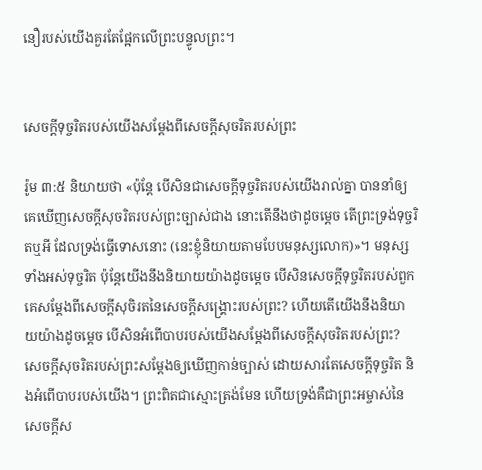នឿរបស់យើងគួរតែផ្អែកលើព្រះបន្ទូលព្រះ។


សេចក្តីទុច្ចរិតរបស់យើងសម្តែងពីសេចក្តីសុចរិតរបស់ព្រះ

រ៉ូម ៣:៥ និយាយថា «ប៉ុន្តែ បើសិនជាសេចក្តីទុច្ចរិតរបស់យើងរាល់គ្នា បាននាំឲ្យគេឃើញសេចក្តីសុចរិតរបស់ព្រះច្បាស់ជាង នោះតើនឹងថាដូចម្តេច តើព្រះទ្រង់ទុច្ចរិតឬអី ដែលទ្រង់ធ្វើទោសនោះ (នេះខ្ញុំនិយាយតាមបែបមនុស្សលោក)»។ មនុស្សទាំងអស់ទុច្ចរិត ប៉ុន្តែយើងនឹងនិយាយយ៉ាងដូចម្តេច បើសិនសេចក្តីទុច្ចរិតរបស់ពួកគេសម្តែងពីសេចក្តីសុចិរតនៃសេចក្តីសង្រ្គោះរបស់ព្រះ? ហើយតើយើងនឹងនិយាយយ៉ាងដូចម្តេច បើសិនអំពើបាបរបស់យើងសម្តែងពីសេចក្តីសុចរិតរបស់ព្រះ?
សេចក្តីសុចរិតរបស់ព្រះសម្តែងឲ្យឃើញកាន់ច្បាស់ ដោយសារតែសេចក្តីទុច្ចរិត និងអំពើបាបរបស់យើង។ ព្រះពិតជាស្មោះត្រង់មែន ហើយទ្រង់គឺជាព្រះអម្ចាស់នៃសេចក្តីស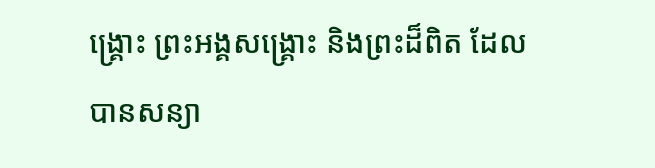ង្រ្គោះ ព្រះអង្គសង្រ្គោះ និងព្រះដ៏ពិត ដែលបានសន្យា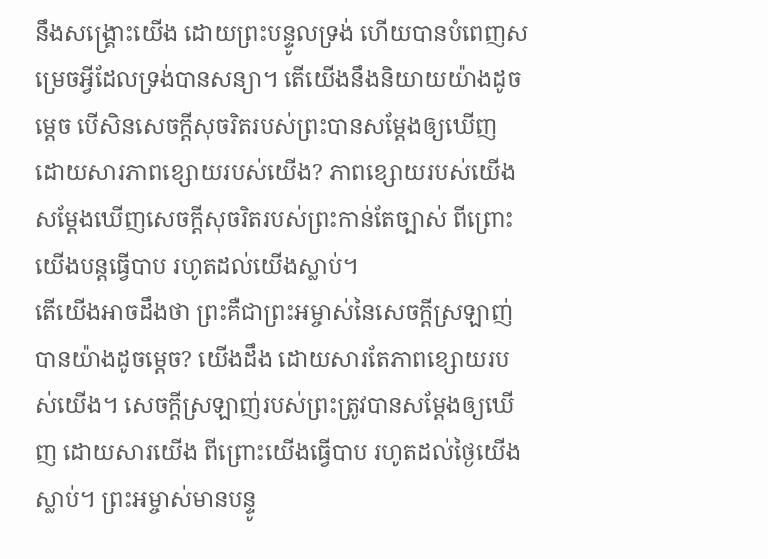នឹងសង្រ្គោះយើង ដោយព្រះបន្ទូលទ្រង់ ហើយបានបំពេញសម្រេចអ្វីដែលទ្រង់បានសន្យា។ តើយើងនឹងនិយាយយ៉ាងដូចម្តេច បើសិនសេចក្តីសុចរិតរបស់ព្រះបានសម្តែងឲ្យឃើញ ដោយសារភាពខ្សោយរបស់យើង? ភាពខ្សោយរបស់យើងសម្តែងឃើញសេចក្តីសុចរិតរបស់ព្រះកាន់តែច្បាស់ ពីព្រោះយើងបន្តធ្វើបាប រហូតដល់យើងស្លាប់។
តើយើងអាចដឹងថា ព្រះគឺជាព្រះអម្ចាស់នៃសេចក្តីស្រឡាញ់បានយ៉ាងដូចម្តេច? យើងដឹង ដោយសារតែភាពខ្សោយរបស់យើង។ សេចក្តីស្រឡាញ់របស់ព្រះត្រូវបានសម្តែងឲ្យឃើញ ដោយសារយើង ពីព្រោះយើងធ្វើបាប រហូតដល់ថ្ងៃយើងស្លាប់។ ព្រះអម្ចាស់មានបន្ទូ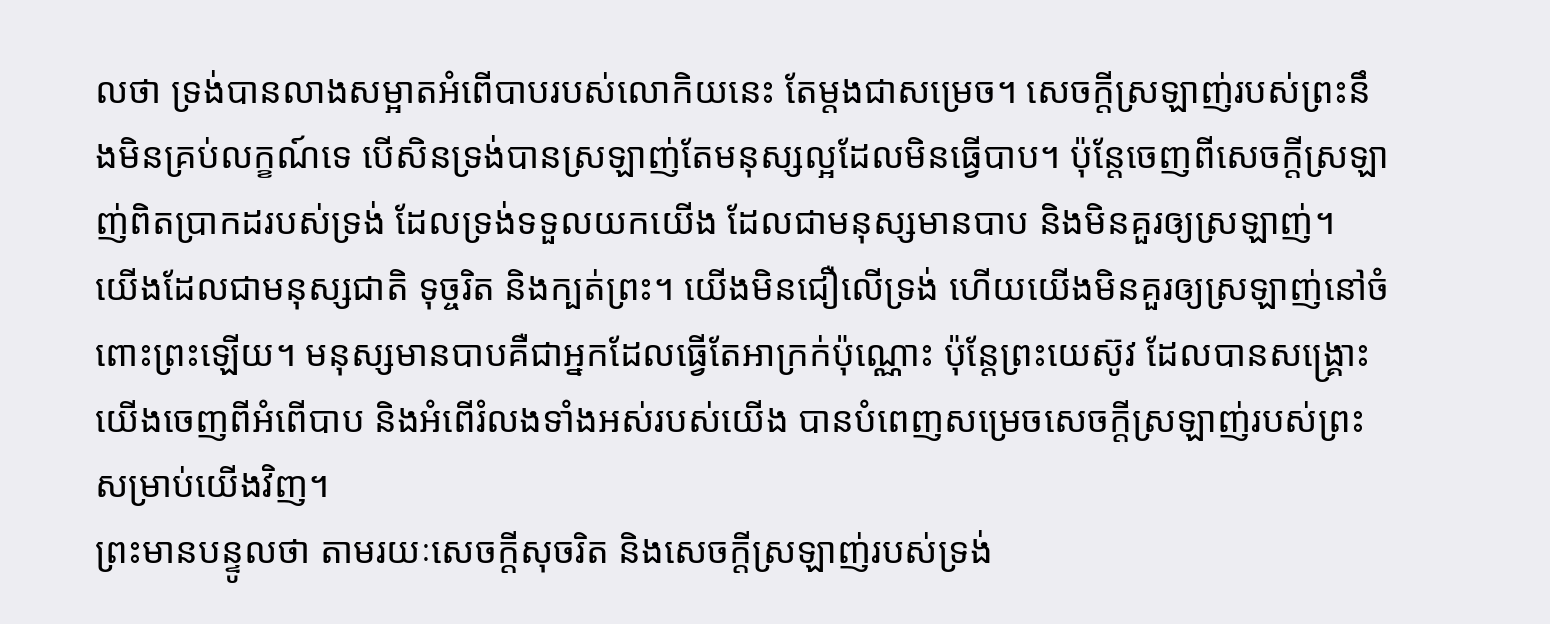លថា ទ្រង់បានលាងសម្អាតអំពើបាបរបស់លោកិយនេះ តែម្តងជាសម្រេច។ សេចក្តីស្រឡាញ់របស់ព្រះនឹងមិនគ្រប់លក្ខណ៍ទេ បើសិនទ្រង់បានស្រឡាញ់តែមនុស្សល្អដែលមិនធ្វើបាប។ ប៉ុន្តែចេញពីសេចក្តីស្រឡាញ់ពិតប្រាកដរបស់ទ្រង់ ដែលទ្រង់ទទួលយកយើង ដែលជាមនុស្សមានបាប និងមិនគួរឲ្យស្រឡាញ់។
យើងដែលជាមនុស្សជាតិ ទុច្ចរិត និងក្បត់ព្រះ។ យើងមិនជឿលើទ្រង់ ហើយយើងមិនគួរឲ្យស្រឡាញ់នៅចំពោះព្រះឡើយ។ មនុស្សមានបាបគឺជាអ្នកដែលធ្វើតែអាក្រក់ប៉ុណ្ណោះ ប៉ុន្តែព្រះយេស៊ូវ ដែលបានសង្រ្គោះយើងចេញពីអំពើបាប និងអំពើរំលងទាំងអស់របស់យើង បានបំពេញសម្រេចសេចក្តីស្រឡាញ់របស់ព្រះសម្រាប់យើងវិញ។
ព្រះមានបន្ទូលថា តាមរយៈសេចក្តីសុចរិត និងសេចក្តីស្រឡាញ់របស់ទ្រង់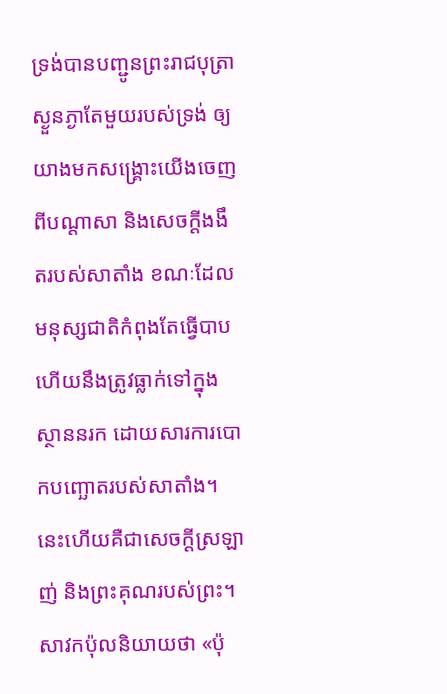ទ្រង់បានបញ្ជូនព្រះរាជបុត្រាស្ងួនភ្ងាតែមួយរបស់ទ្រង់ ឲ្យយាងមកសង្រ្គោះយើងចេញពីបណ្តាសា និងសេចក្តីងងឹតរបស់សាតាំង ខណៈដែលមនុស្សជាតិកំពុងតែធ្វើបាប ហើយនឹងត្រូវធ្លាក់ទៅក្នុងស្ថាននរក ដោយសារការបោកបញ្ឆោតរបស់សាតាំង។ នេះហើយគឺជាសេចក្តីស្រឡាញ់ និងព្រះគុណរបស់ព្រះ។
សាវកប៉ុលនិយាយថា «ប៉ុ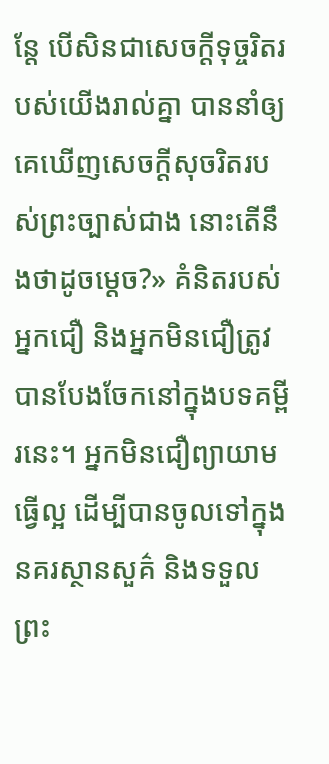ន្តែ បើសិនជាសេចក្តីទុច្ចរិតរបស់យើងរាល់គ្នា បាននាំឲ្យគេឃើញសេចក្តីសុចរិតរបស់ព្រះច្បាស់ជាង នោះតើនឹងថាដូចម្តេច?» គំនិតរបស់អ្នកជឿ និងអ្នកមិនជឿត្រូវបានបែងចែកនៅក្នុងបទគម្ពីរនេះ។ អ្នកមិនជឿព្យាយាមធ្វើល្អ ដើម្បីបានចូលទៅក្នុងនគរស្ថានសួគ៌ និងទទួលព្រះ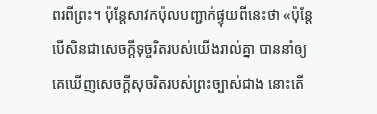ពរពីព្រះ។ ប៉ុន្តែសាវកប៉ុលបញ្ជាក់ផ្ទុយពីនេះថា «ប៉ុន្តែ បើសិនជាសេចក្តីទុច្ចរិតរបស់យើងរាល់គ្នា បាននាំឲ្យគេឃើញសេចក្តីសុចរិតរបស់ព្រះច្បាស់ជាង នោះតើ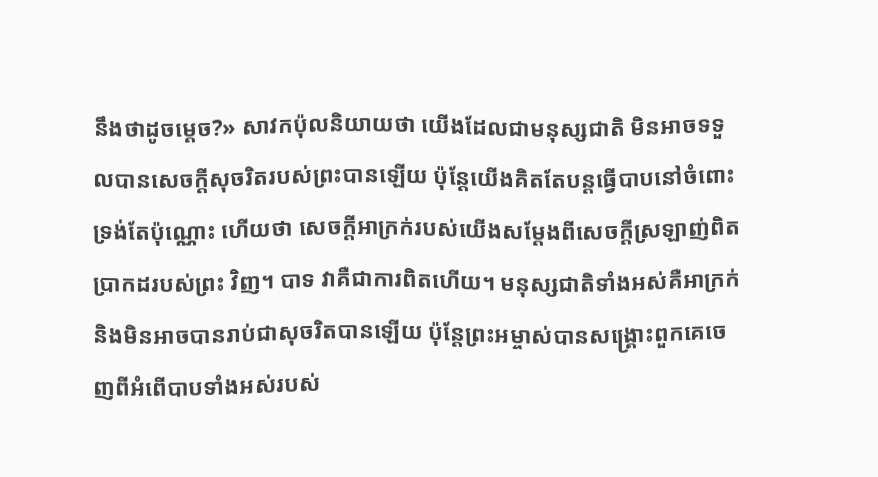នឹងថាដូចម្តេច?» សាវកប៉ុលនិយាយថា យើងដែលជាមនុស្សជាតិ មិនអាចទទួលបានសេចក្តីសុចរិតរបស់ព្រះបានឡើយ ប៉ុន្តែយើងគិតតែបន្តធ្វើបាបនៅចំពោះទ្រង់តែប៉ុណ្ណោះ ហើយថា សេចក្តីអាក្រក់របស់យើងសម្តែងពីសេចក្តីស្រឡាញ់ពិតប្រាកដរបស់ព្រះ វិញ។ បាទ វាគឺជាការពិតហើយ។ មនុស្សជាតិទាំងអស់គឺអាក្រក់ និងមិនអាចបានរាប់ជាសុចរិតបានឡើយ ប៉ុន្តែព្រះអម្ចាស់បានសង្រ្គោះពួកគេចេញពីអំពើបាបទាំងអស់របស់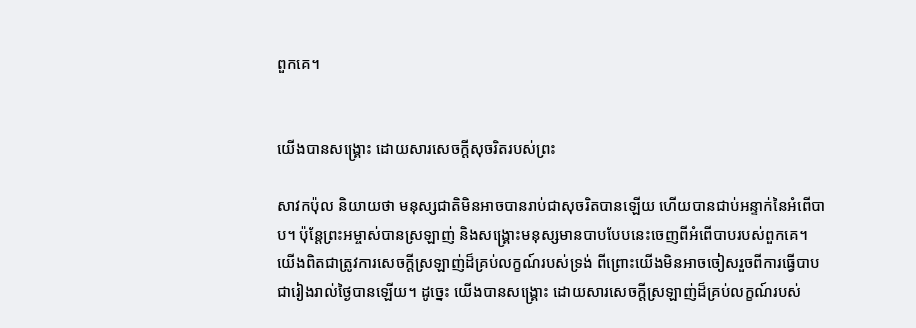ពួកគេ។


យើងបានសង្រ្គោះ ដោយសារសេចក្តីសុចរិតរបស់ព្រះ

សាវកប៉ុល និយាយថា មនុស្សជាតិមិនអាចបានរាប់ជាសុចរិតបានឡើយ ហើយបានជាប់អន្ទាក់នៃអំពើបាប។ ប៉ុន្តែព្រះអម្ចាស់បានស្រឡាញ់ និងសង្រ្គោះមនុស្សមានបាបបែបនេះចេញពីអំពើបាបរបស់ពួកគេ។ យើងពិតជាត្រូវការសេចក្តីស្រឡាញ់ដ៏គ្រប់លក្ខណ៍របស់ទ្រង់ ពីព្រោះយើងមិនអាចចៀសរួចពីការធ្វើបាបជារៀងរាល់ថ្ងៃបានឡើយ។ ដូច្នេះ យើងបានសង្រ្គោះ ដោយសារសេចក្តីស្រឡាញ់ដ៏គ្រប់លក្ខណ៍របស់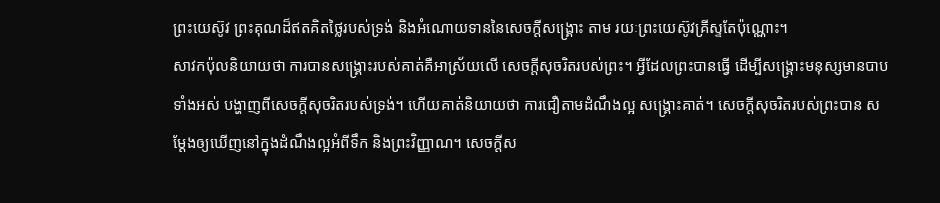ព្រះយេស៊ូវ ព្រះគុណដ៏ឥតគិតថ្លៃរបស់ទ្រង់ និងអំណោយទាននៃសេចក្តីសង្រ្គោះ តាម រយៈព្រះយេស៊ូវគ្រីស្ទតែប៉ុណ្ណោះ។
សាវកប៉ុលនិយាយថា ការបានសង្រ្គោះរបស់គាត់គឺអាស្រ័យលើ សេចក្តីសុចរិតរបស់ព្រះ។ អ្វីដែលព្រះបានធ្វើ ដើម្បីសង្រ្គោះមនុស្សមានបាបទាំងអស់ បង្ហាញពីសេចក្តីសុចរិតរបស់ទ្រង់។ ហើយគាត់និយាយថា ការជឿតាមដំណឹងល្អ សង្រ្គោះគាត់។ សេចក្តីសុចរិតរបស់ព្រះបាន សម្តែងឲ្យឃើញនៅក្នុងដំណឹងល្អអំពីទឹក និងព្រះវិញ្ញាណ។ សេចក្តីស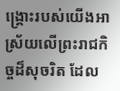ង្រ្គោះរបស់យើងអាស្រ័យលើព្រះរាជកិច្ចដ៏សុចរិត ដែល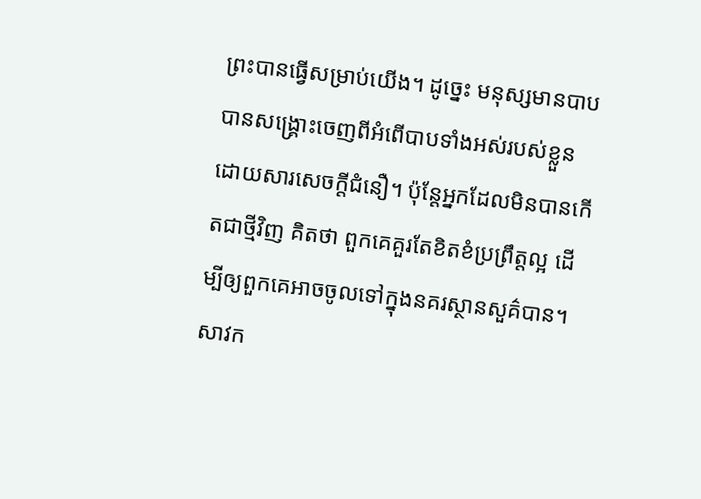ព្រះបានធ្វើសម្រាប់យើង។ ដូច្នេះ មនុស្សមានបាបបានសង្រ្គោះចេញពីអំពើបាបទាំងអស់របស់ខ្លួន ដោយសារសេចក្តីជំនឿ។ ប៉ុន្តែអ្នកដែលមិនបានកើតជាថ្មីវិញ គិតថា ពួកគេគួរតែខិតខំប្រព្រឹត្តល្អ ដើម្បីឲ្យពួកគេអាចចូលទៅក្នុងនគរស្ថានសួគ៌បាន។
សាវក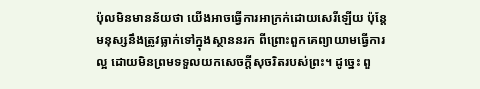ប៉ុលមិនមានន័យថា យើងអាចធ្វើការអាក្រក់ដោយសេរីឡើយ ប៉ុន្តែមនុស្សនឹងត្រូវធ្លាក់ទៅក្នុងស្ថាននរក ពីព្រោះពួកគេព្យាយាមធ្វើការល្អ ដោយមិនព្រមទទួលយកសេចក្តីសុចរិតរបស់ព្រះ។ ដូច្នេះ ពួ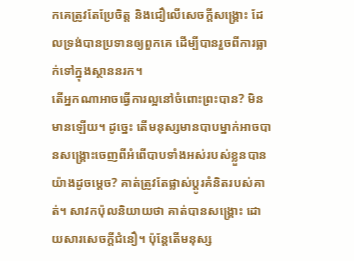កគេត្រូវតែប្រែចិត្ត និងជឿលើសេចក្តីសង្រ្គោះ ដែលទ្រង់បានប្រទានឲ្យពួកគេ ដើម្បីបានរួចពីការធ្លាក់ទៅក្នុងស្ថាននរក។
តើអ្នកណាអាចធ្វើការល្អនៅចំពោះព្រះបាន? មិនមានឡើយ។ ដូច្នេះ តើមនុស្សមានបាបម្នាក់អាចបានសង្រ្គោះចេញពីអំពើបាបទាំងអស់របស់ខ្លួនបានយ៉ាងដូចម្តេច? គាត់ត្រូវតែផ្លាស់ប្តូរគំនិតរបស់គាត់។ សាវកប៉ុលនិយាយថា គាត់បានសង្រ្គោះ ដោយសារសេចក្តីជំនឿ។ ប៉ុន្តែតើមនុស្ស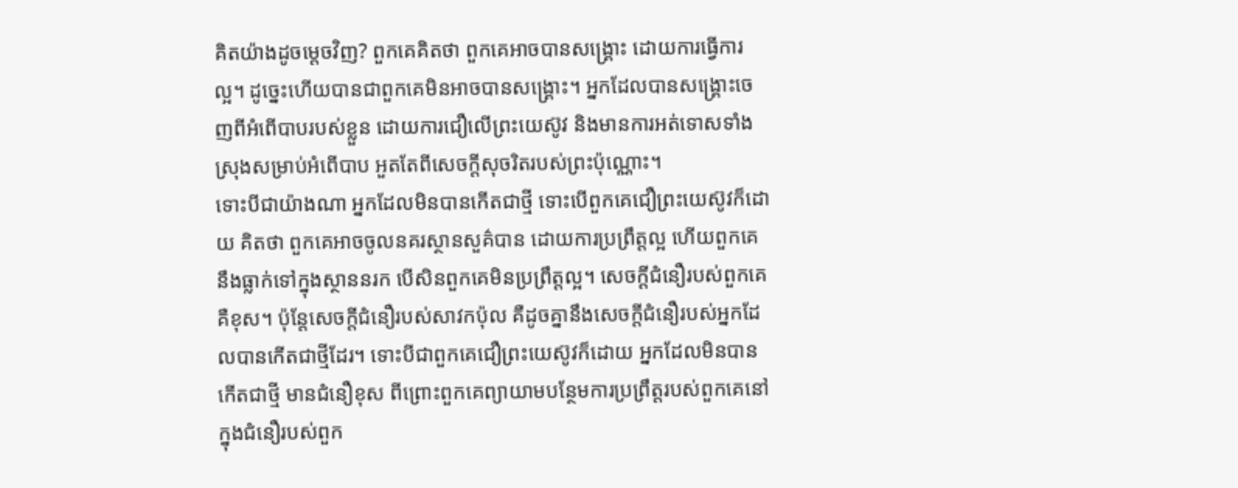គិតយ៉ាងដូចម្តេចវិញ? ពួកគេគិតថា ពួកគេអាចបានសង្រ្គោះ ដោយការធ្វើការល្អ។ ដូច្នេះហើយបានជាពួកគេមិនអាចបានសង្រ្គោះ។ អ្នកដែលបានសង្រ្គោះចេញពីអំពើបាបរបស់ខ្លួន ដោយការជឿលើព្រះយេស៊ូវ និងមានការអត់ទោសទាំងស្រុងសម្រាប់អំពើបាប អួតតែពីសេចក្តីសុចរិតរបស់ព្រះប៉ុណ្ណោះ។
ទោះបីជាយ៉ាងណា អ្នកដែលមិនបានកើតជាថ្មី ទោះបើពួកគេជឿព្រះយេស៊ូវក៏ដោយ គិតថា ពួកគេអាចចូលនគរស្ថានសួគ៌បាន ដោយការប្រព្រឹត្តល្អ ហើយពួកគេនឹងធ្លាក់ទៅក្នុងស្ថាននរក បើសិនពួកគេមិនប្រព្រឹត្តល្អ។ សេចក្តីជំនឿរបស់ពួកគេគឺខុស។ ប៉ុន្តែសេចក្តីជំនឿរបស់សាវកប៉ុល គឺដូចគ្នានឹងសេចក្តីជំនឿរបស់អ្នកដែលបានកើតជាថ្មីដែរ។ ទោះបីជាពួកគេជឿព្រះយេស៊ូវក៏ដោយ អ្នកដែលមិនបានកើតជាថ្មី មានជំនឿខុស ពីព្រោះពួកគេព្យាយាមបន្ថែមការប្រព្រឹត្តរបស់ពួកគេនៅក្នុងជំនឿរបស់ពួក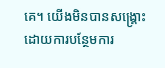គេ។ យើងមិនបានសង្រ្គោះ ដោយការបន្ថែមការ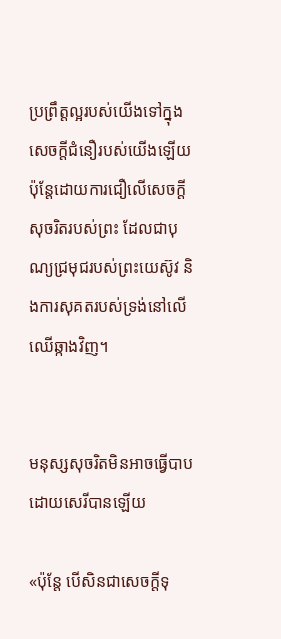ប្រព្រឹត្តល្អរបស់យើងទៅក្នុងសេចក្តីជំនឿរបស់យើងឡើយ ប៉ុន្តែដោយការជឿលើសេចក្តីសុចរិតរបស់ព្រះ ដែលជាបុណ្យជ្រមុជរបស់ព្រះយេស៊ូវ និងការសុគតរបស់ទ្រង់នៅលើឈើឆ្កាងវិញ។


មនុស្សសុចរិតមិនអាចធ្វើបាប ដោយសេរីបានឡើយ

«ប៉ុន្តែ បើសិនជាសេចក្តីទុ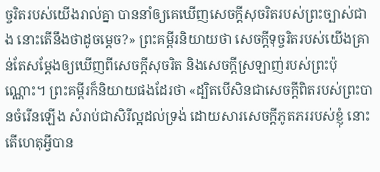ច្ចរិតរបស់យើងរាល់គ្នា បាននាំឲ្យគេឃើញសេចក្តីសុចរិតរបស់ព្រះច្បាស់ជាង នោះតើនឹងថាដូចម្តេច?» ព្រះគម្ពីរនិយាយថា សេចក្តីទុច្ចរិតរបស់យើងគ្រាន់តែសម្តែងឲ្យឃើញពីសេចក្តីសុចរិត និងសេចក្តីស្រឡាញ់របស់ព្រះប៉ុណ្ណោះ។ ព្រះគម្ពីរក៏និយាយផងដែរថា «ដ្បិតបើសិនជាសេចក្តីពិតរបស់ព្រះបានចំរើនឡើង សំរាប់ជាសិរីល្អដល់ទ្រង់ ដោយសារសេចក្តីភូតភររបស់ខ្ញុំ នោះតើហេតុអ្វីបាន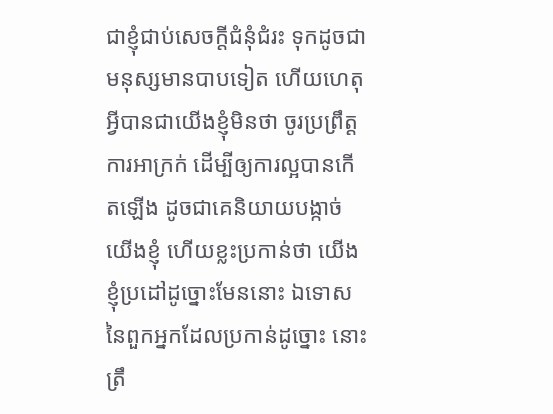ជាខ្ញុំជាប់សេចក្តីជំនុំជំរះ ទុកដូចជាមនុស្សមានបាបទៀត ហើយហេតុអ្វីបានជាយើងខ្ញុំមិនថា ចូរប្រព្រឹត្តការអាក្រក់ ដើម្បីឲ្យការល្អបានកើតឡើង ដូចជាគេនិយាយបង្កាច់យើងខ្ញុំ ហើយខ្លះប្រកាន់ថា យើងខ្ញុំប្រដៅដូច្នោះមែននោះ ឯទោសនៃពួកអ្នកដែលប្រកាន់ដូច្នោះ នោះត្រឹ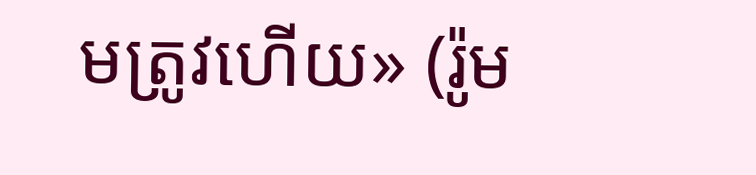មត្រូវហើយ» (រ៉ូម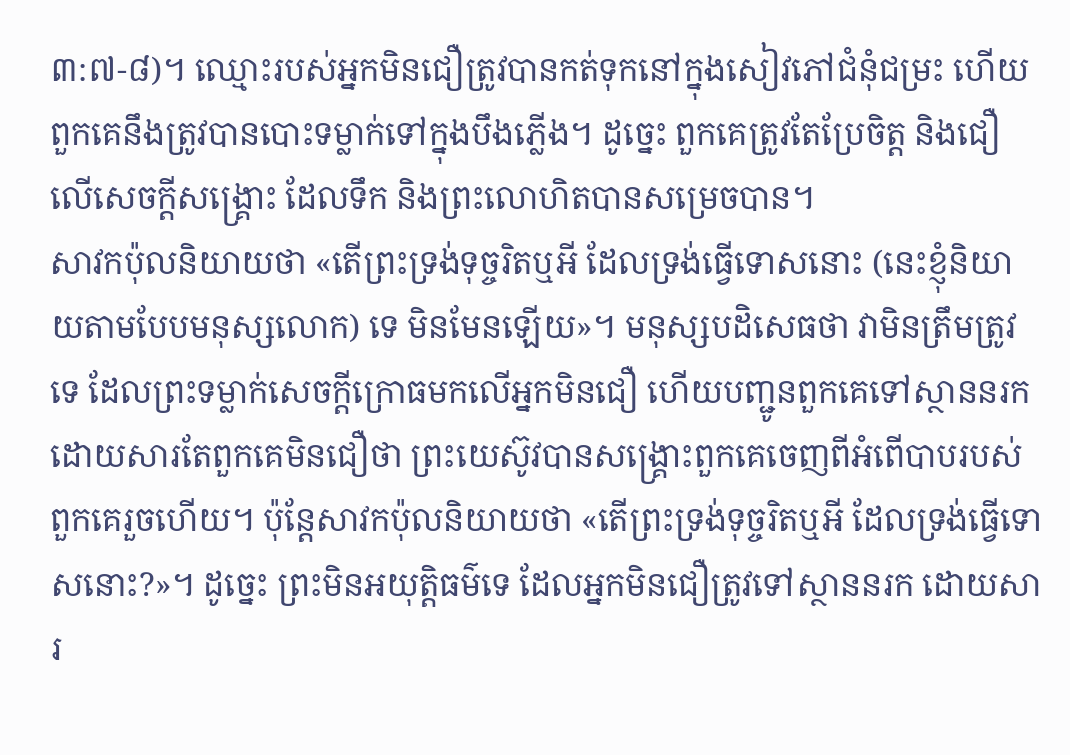៣:៧-៨)។ ឈ្មោះរបស់អ្នកមិនជឿត្រូវបានកត់ទុកនៅក្នុងសៀវភៅជំនុំជម្រះ ហើយពួកគេនឹងត្រូវបានបោះទម្លាក់ទៅក្នុងបឹងភ្លើង។ ដូច្នេះ ពួកគេត្រូវតែប្រែចិត្ត និងជឿលើសេចក្តីសង្រ្គោះ ដែលទឹក និងព្រះលោហិតបានសម្រេចបាន។
សាវកប៉ុលនិយាយថា «តើព្រះទ្រង់ទុច្ចរិតឬអី ដែលទ្រង់ធ្វើទោសនោះ (នេះខ្ញុំនិយាយតាមបែបមនុស្សលោក) ទេ មិនមែនឡើយ»។ មនុស្សបដិសេធថា វាមិនត្រឹមត្រូវទេ ដែលព្រះទម្លាក់សេចក្តីក្រោធមកលើអ្នកមិនជឿ ហើយបញ្ជូនពួកគេទៅស្ថាននរក ដោយសារតែពួកគេមិនជឿថា ព្រះយេស៊ូវបានសង្រ្គោះពួកគេចេញពីអំពើបាបរបស់ពួកគេរួចហើយ។ ប៉ុន្តែសាវកប៉ុលនិយាយថា «តើព្រះទ្រង់ទុច្ចរិតឬអី ដែលទ្រង់ធ្វើទោសនោះ?»។ ដូច្នេះ ព្រះមិនអយុត្តិធម៌ទេ ដែលអ្នកមិនជឿត្រូវទៅស្ថាននរក ដោយសារ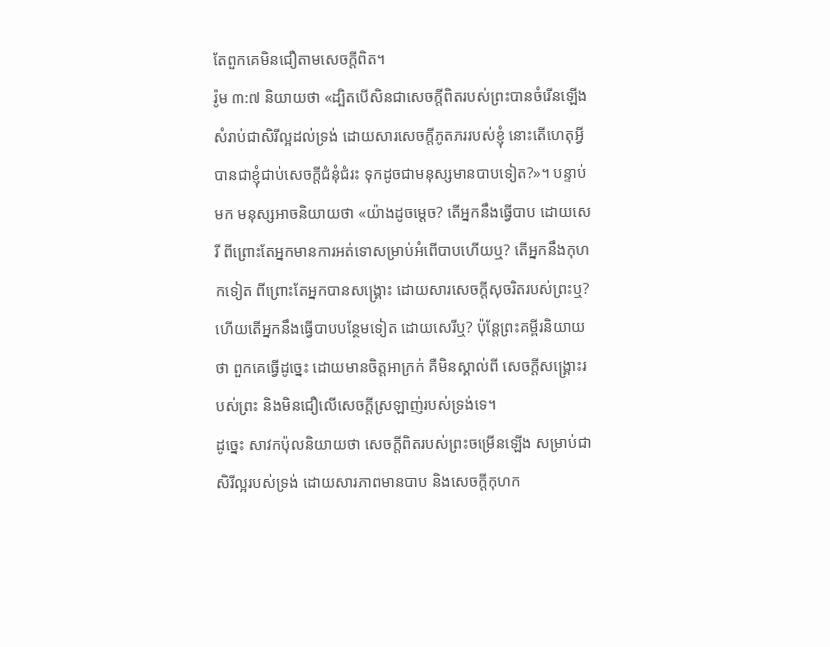តែពួកគេមិនជឿតាមសេចក្តីពិត។
រ៉ូម ៣:៧ និយាយថា «ដ្បិតបើសិនជាសេចក្តីពិតរបស់ព្រះបានចំរើនឡើង សំរាប់ជាសិរីល្អដល់ទ្រង់ ដោយសារសេចក្តីភូតភររបស់ខ្ញុំ នោះតើហេតុអ្វីបានជាខ្ញុំជាប់សេចក្តីជំនុំជំរះ ទុកដូចជាមនុស្សមានបាបទៀត?»។ បន្ទាប់មក មនុស្សអាចនិយាយថា «យ៉ាងដូចម្តេច? តើអ្នកនឹងធ្វើបាប ដោយសេរី ពីព្រោះតែអ្នកមានការអត់ទោសម្រាប់អំពើបាបហើយឬ? តើអ្នកនឹងកុហកទៀត ពីព្រោះតែអ្នកបានសង្រ្គោះ ដោយសារសេចក្តីសុចរិតរបស់ព្រះឬ? ហើយតើអ្នកនឹងធ្វើបាបបន្ថែមទៀត ដោយសេរីឬ? ប៉ុន្តែព្រះគម្ពីរនិយាយថា ពួកគេធ្វើដូច្នេះ ដោយមានចិត្តអាក្រក់ គឺមិនស្គាល់ពី សេចក្តីសង្រ្គោះរបស់ព្រះ និងមិនជឿលើសេចក្តីស្រឡាញ់របស់ទ្រង់ទេ។
ដូច្នេះ សាវកប៉ុលនិយាយថា សេចក្តីពិតរបស់ព្រះចម្រើនឡើង សម្រាប់ជាសិរីល្អរបស់ទ្រង់ ដោយសារភាពមានបាប និងសេចក្តីកុហក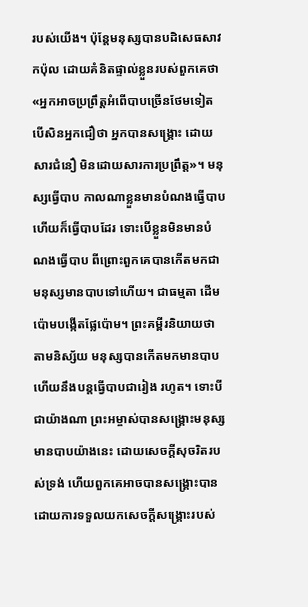របស់យើង។ ប៉ុន្តែមនុស្សបានបដិសេធសាវកប៉ុល ដោយគំនិតផ្ទាល់ខ្លួនរបស់ពួកគេថា «អ្នកអាចប្រព្រឹត្តអំពើបាបច្រើនថែមទៀត បើសិនអ្នកជឿថា អ្នកបានសង្រ្គោះ ដោយសារជំនឿ មិនដោយសារការប្រព្រឹត្ត»។ មនុស្សធ្វើបាប កាលណាខ្លួនមានបំណងធ្វើបាប ហើយក៏ធ្វើបាបដែរ ទោះបើខ្លួនមិនមានបំណងធ្វើបាប ពីព្រោះពួកគេបានកើតមកជាមនុស្សមានបាបទៅហើយ។ ជាធម្មតា ដើមប៉ោមបង្កើតផ្លែប៉ោម។ ព្រះគម្ពីរនិយាយថា តាមនិស្ស័យ មនុស្សបានកើតមកមានបាប ហើយនឹងបន្តធ្វើបាបជារៀង រហូត។ ទោះបីជាយ៉ាងណា ព្រះអម្ចាស់បានសង្រ្គោះមនុស្សមានបាបយ៉ាងនេះ ដោយសេចក្តីសុចរិតរបស់ទ្រង់ ហើយពួកគេអាចបានសង្រ្គោះបាន ដោយការទទួលយកសេចក្តីសង្រ្គោះរបស់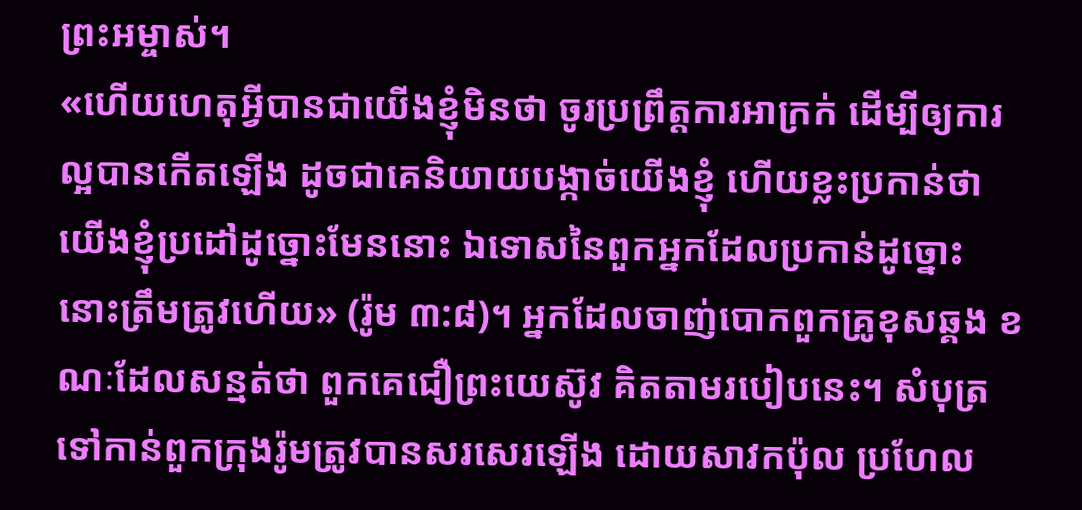ព្រះអម្ចាស់។
«ហើយហេតុអ្វីបានជាយើងខ្ញុំមិនថា ចូរប្រព្រឹត្តការអាក្រក់ ដើម្បីឲ្យការល្អបានកើតឡើង ដូចជាគេនិយាយបង្កាច់យើងខ្ញុំ ហើយខ្លះប្រកាន់ថា យើងខ្ញុំប្រដៅដូច្នោះមែននោះ ឯទោសនៃពួកអ្នកដែលប្រកាន់ដូច្នោះ នោះត្រឹមត្រូវហើយ» (រ៉ូម ៣:៨)។ អ្នកដែលចាញ់បោកពួកគ្រូខុសឆ្គង ខណៈដែលសន្មត់ថា ពួកគេជឿព្រះយេស៊ូវ គិតតាមរបៀបនេះ។ សំបុត្រទៅកាន់ពួកក្រុងរ៉ូមត្រូវបានសរសេរឡើង ដោយសាវកប៉ុល ប្រហែល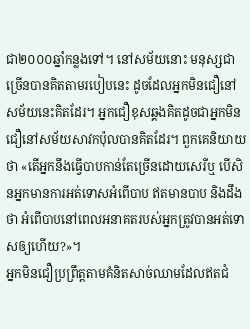ជា២០០០ឆ្នាំកន្លងទៅ។ នៅសម័យនោះ មនុស្សជាច្រើនបានគិតតាមរបៀបនេះ ដូចដែលអ្នកមិនជឿនៅសម័យនេះគិតដែរ។ អ្នកជឿខុសឆ្គងគិតដូចជាអ្នកមិនជឿនៅសម័យសាវកប៉ុលបានគិតដែរ។ ពួកគេនិយាយថា «តើអ្នកនឹងធ្វើបាបកាន់តែច្រើនដោយសេរីឬ បើសិនអ្នកមានការអត់ទោសអំពើបាប ឥតមានបាប និងដឹងថា អំពើបាបនៅពេលអនាគតរបស់អ្នកត្រូវបានអត់ទោសឲ្យហើយ?»។
អ្នកមិនជឿប្រព្រឹត្តតាមគំនិតសាច់ឈាមដែលឥតជំ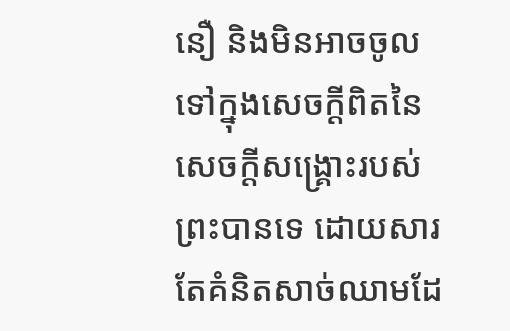នឿ និងមិនអាចចូលទៅក្នុងសេចក្តីពិតនៃសេចក្តីសង្រ្គោះរបស់ព្រះបានទេ ដោយសារតែគំនិតសាច់ឈាមដែ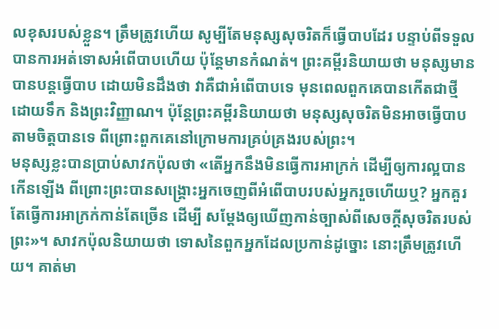លខុសរបស់ខ្លួន។ ត្រឹមត្រូវហើយ សូម្បីតែមនុស្សសុចរិតក៏ធ្វើបាបដែរ បន្ទាប់ពីទទួលបានការអត់ទោសអំពើបាបហើយ ប៉ុន្តែមានកំណត់។ ព្រះគម្ពីរនិយាយថា មនុស្សមានបានបន្តធ្វើបាប ដោយមិនដឹងថា វាគឺជាអំពើបាបទេ មុនពេលពួកគេបានកើតជាថ្មី ដោយទឹក និងព្រះវិញ្ញាណ។ ប៉ុន្តែព្រះគម្ពីរនិយាយថា មនុស្សសុចរិតមិនអាចធ្វើបាបតាមចិត្តបានទេ ពីព្រោះពួកគេនៅក្រោមការគ្រប់គ្រងរបស់ព្រះ។
មនុស្សខ្លះបានប្រាប់សាវកប៉ុលថា «តើអ្នកនឹងមិនធ្វើការអាក្រក់ ដើម្បីឲ្យការល្អបានកើនឡើង ពីព្រោះព្រះបានសង្រ្គោះអ្នកចេញពីអំពើបាបរបស់អ្នករួចហើយឬ? អ្នកគួរតែធ្វើការអាក្រក់កាន់តែច្រើន ដើម្បី សម្តែងឲ្យឃើញកាន់ច្បាស់ពីសេចក្តីសុចរិតរបស់ព្រះ»។ សាវកប៉ុលនិយាយថា ទោសនៃពួកអ្នកដែលប្រកាន់ដូច្នោះ នោះត្រឹមត្រូវហើយ។ គាត់មា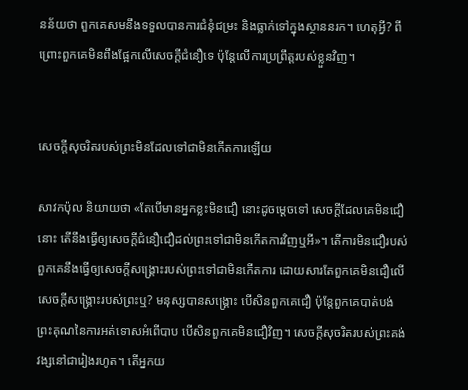នន័យថា ពួកគេសមនឹងទទួលបានការជំនុំជម្រះ និងធ្លាក់ទៅក្នុងស្ថាននរក។ ហេតុអ្វី? ពីព្រោះពួកគេមិនពឹងផ្អែកលើសេចក្តីជំនឿទេ ប៉ុន្តែលើការប្រព្រឹត្តរបស់ខ្លួនវិញ។


សេចក្តីសុចរិតរបស់ព្រះមិនដែលទៅជាមិនកើតការឡើយ

សាវកប៉ុល និយាយថា «តែបើមានអ្នកខ្លះមិនជឿ នោះដូចម្តេចទៅ សេចក្តីដែលគេមិនជឿនោះ តើនឹងធ្វើឲ្យសេចក្តីជំនឿជឿដល់ព្រះទៅជាមិនកើតការវិញឬអី»។ តើការមិនជឿរបស់ពួកគេនឹងធ្វើឲ្យសេចក្តីសង្រ្គោះរបស់ព្រះទៅជាមិនកើតការ ដោយសារតែពួកគេមិនជឿលើសេចក្តីសង្រ្គោះរបស់ព្រះឬ? មនុស្សបានសង្រ្គោះ បើសិនពួកគេជឿ ប៉ុន្តែពួកគេបាត់បង់ព្រះគុណនៃការអត់ទោសអំពើបាប បើសិនពួកគេមិនជឿវិញ។ សេចក្តីសុចរិតរបស់ព្រះគង់វង្សនៅជារៀងរហូត។ តើអ្នកយ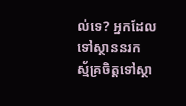ល់ទេ? អ្នកដែលទៅស្ថាននរក ស្ម័គ្រចិត្តទៅស្ថា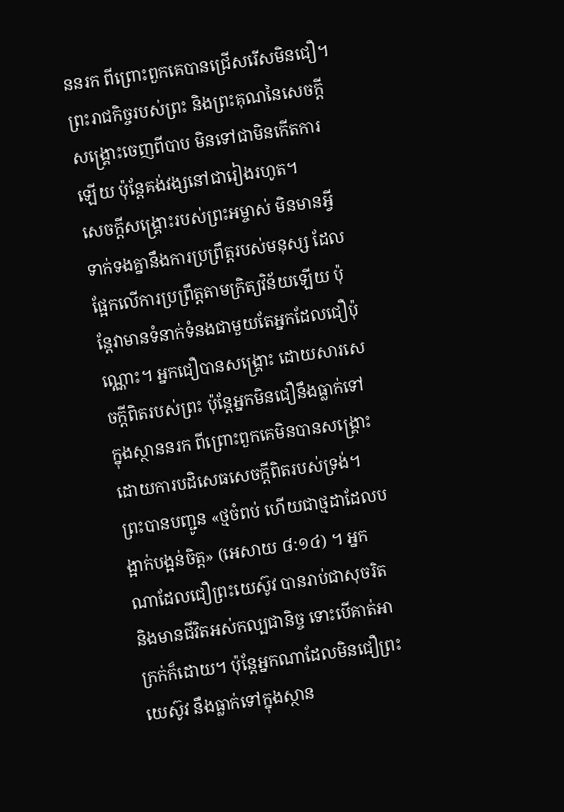ននរក ពីព្រោះពួកគេបានជ្រើសរើសមិនជឿ។ ព្រះរាជកិច្ចរបស់ព្រះ និងព្រះគុណនៃសេចក្តីសង្រ្គោះចេញពីបាប មិនទៅជាមិនកើតការឡើយ ប៉ុន្តែគង់វង្សនៅជារៀងរហូត។
សេចក្តីសង្រ្គោះរបស់ព្រះអម្ចាស់ មិនមានអ្វីទាក់ទងគ្នានឹងការប្រព្រឹត្តរបស់មនុស្ស ដែលផ្អែកលើការប្រព្រឹត្តតាមក្រិត្យវិន័យឡើយ ប៉ុន្តែវាមានទំនាក់ទំនងជាមួយតែអ្នកដែលជឿប៉ុណ្ណោះ។ អ្នកជឿបានសង្រ្គោះ ដោយសារសេចក្តីពិតរបស់ព្រះ ប៉ុន្តែអ្នកមិនជឿនឹងធ្លាក់ទៅក្នុងស្ថាននរក ពីព្រោះពួកគេមិនបានសង្រ្គោះ ដោយការបដិសេធសេចក្តីពិតរបស់ទ្រង់។ ព្រះបានបញ្ជូន «ថ្មចំពប់ ហើយជាថ្មដាដែលបង្អាក់បង្អន់ចិត្ត» (អេសាយ ៨:១៤) ។ អ្នកណាដែលជឿព្រះយេស៊ូវ បានរាប់ជាសុចរិត និងមានជីវិតអស់កល្បជានិច្ច ទោះបើគាត់អាក្រក់ក៏ដោយ។ ប៉ុន្តែអ្នកណាដែលមិនជឿព្រះយេស៊ូវ នឹងធ្លាក់ទៅក្នុងស្ថាន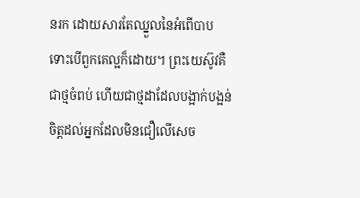នរក ដោយសារតែឈ្នួលនៃអំពើបាប ទោះបើពួកគេល្អក៏ដោយ។ ព្រះយេស៊ូវគឺជាថ្មចំពប់ ហើយជាថ្មដាដែលបង្អាក់បង្អន់ចិត្តដល់អ្នកដែលមិនជឿលើសេច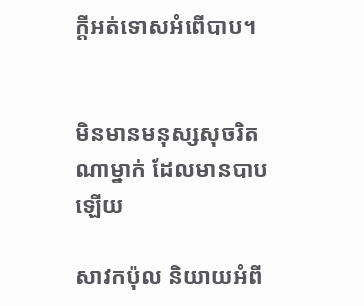ក្តីអត់ទោសអំពើបាប។


មិនមានមនុស្សសុចរិតណាម្នាក់ ដែលមានបាបឡើយ

សាវកប៉ុល និយាយអំពី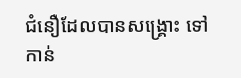ជំនឿដែលបានសង្រ្គោះ ទៅកាន់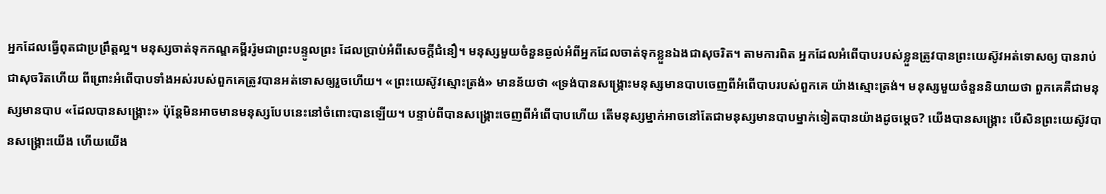អ្នកដែលធ្វើពុតជាប្រព្រឹត្តល្អ។ មនុស្សចាត់ទុកកណ្ឌគម្ពីររ៉ូមជាព្រះបន្ទូលព្រះ ដែលប្រាប់អំពីសេចក្តីជំនឿ។ មនុស្សមួយចំនួនឆ្ងល់អំពីអ្នកដែលចាត់ទុកខ្លួនឯងជាសុចរិត។ តាមការពិត អ្នកដែលអំពើបាបរបស់ខ្លួនត្រូវបានព្រះយេស៊ូវអត់ទោសឲ្យ បានរាប់ជាសុចរិតហើយ ពីព្រោះអំពើបាបទាំងអស់របស់ពួកគេត្រូវបានអត់ទោសឲ្យរួចហើយ។ «ព្រះយេស៊ូវស្មោះត្រង់» មានន័យថា «ទ្រង់បានសង្រ្គោះមនុស្សមានបាបចេញពីអំពើបាបរបស់ពួកគេ យ៉ាងស្មោះត្រង់។ មនុស្សមួយចំនួននិយាយថា ពួកគេគឺជាមនុស្សមានបាប «ដែលបានសង្រ្គោះ» ប៉ុន្តែមិនអាចមានមនុស្សបែបនេះនៅចំពោះបានឡើយ។ បន្ទាប់ពីបានសង្រ្គោះចេញពីអំពើបាបហើយ តើមនុស្សម្នាក់អាចនៅតែជាមនុស្សមានបាបម្នាក់ទៀតបានយ៉ាងដូចម្តេច? យើងបានសង្រ្គោះ បើសិនព្រះយេស៊ូវបានសង្រ្គោះយើង ហើយយើង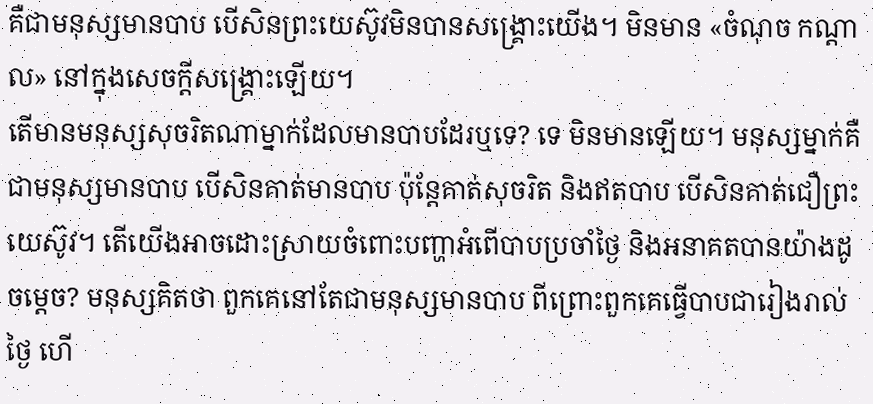គឺជាមនុស្សមានបាប បើសិនព្រះយេស៊ូវមិនបានសង្រ្គោះយើង។ មិនមាន «ចំណុច កណ្តាល» នៅក្នុងសេចក្តីសង្រ្គោះឡើយ។
តើមានមនុស្សសុចរិតណាម្នាក់ដែលមានបាបដែរឬទេ? ទេ មិនមានឡើយ។ មនុស្សម្នាក់គឺជាមនុស្សមានបាប បើសិនគាត់មានបាប ប៉ុន្តែគាត់សុចរិត និងឥតបាប បើសិនគាត់ជឿព្រះយេស៊ូវ។ តើយើងអាចដោះស្រាយចំពោះបញ្ហាអំពើបាបប្រចាំថ្ងៃ និងអនាគតបានយ៉ាងដូចម្តេច? មនុស្សគិតថា ពួកគេនៅតែជាមនុស្សមានបាប ពីព្រោះពួកគេធ្វើបាបជារៀងរាល់ថ្ងៃ ហើ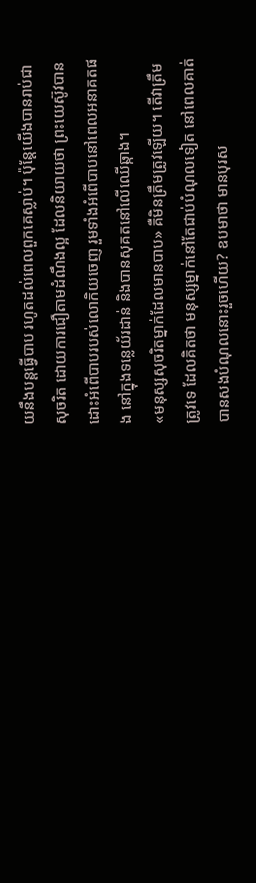យនឹងបន្តធ្វើបាប រហូតដល់ពេលពួកគេស្លាប់។ ប៉ុន្តែយើងបានរាប់ជាសុចរិត ដោយការជឿតាមដំណឹងល្អ ដែលនិយាយថា ព្រះយេស៊ូវបានដោះអំពើបាបរបស់លោកិយចេញ រួមទាំងអំពើបាបនៅពេលអនាគតផង នៅក្នុងទន្លេយ័រដាន់ និងបានសុគតនៅលើឈើឆ្កាង។
«មនុស្សសុចរិតម្នាក់ដែលមានបាប» គឺមិនត្រឹមត្រូវឡើយ។ តើវាត្រឹមត្រូវទេ ដែលគិតថា មនុស្សម្នាក់នៅតែជាប់បំណុលទៀត នៅពេលគាត់បានសងបំណុលនោះរួចហើយ? ឧបមាថា មានបុរស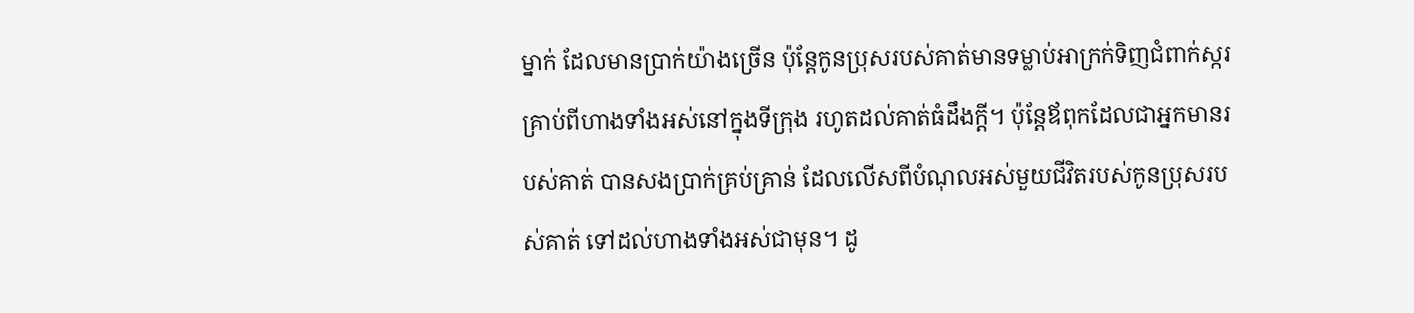ម្នាក់ ដែលមានប្រាក់យ៉ាងច្រើន ប៉ុន្តែកូនប្រុសរបស់គាត់មានទម្លាប់អាក្រក់ទិញជំពាក់ស្ករគ្រាប់ពីហាងទាំងអស់នៅក្នុងទីក្រុង រហូតដល់គាត់ធំដឹងក្តី។ ប៉ុន្តែឪពុកដែលជាអ្នកមានរបស់គាត់ បានសងប្រាក់គ្រប់គ្រាន់ ដែលលើសពីបំណុលអស់មួយជីវិតរបស់កូនប្រុសរបស់គាត់ ទៅដល់ហាងទាំងអស់ជាមុន។ ដូ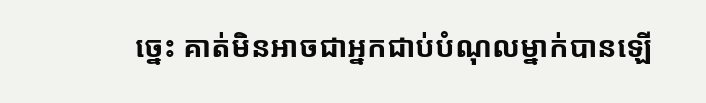ច្នេះ គាត់មិនអាចជាអ្នកជាប់បំណុលម្នាក់បានឡើ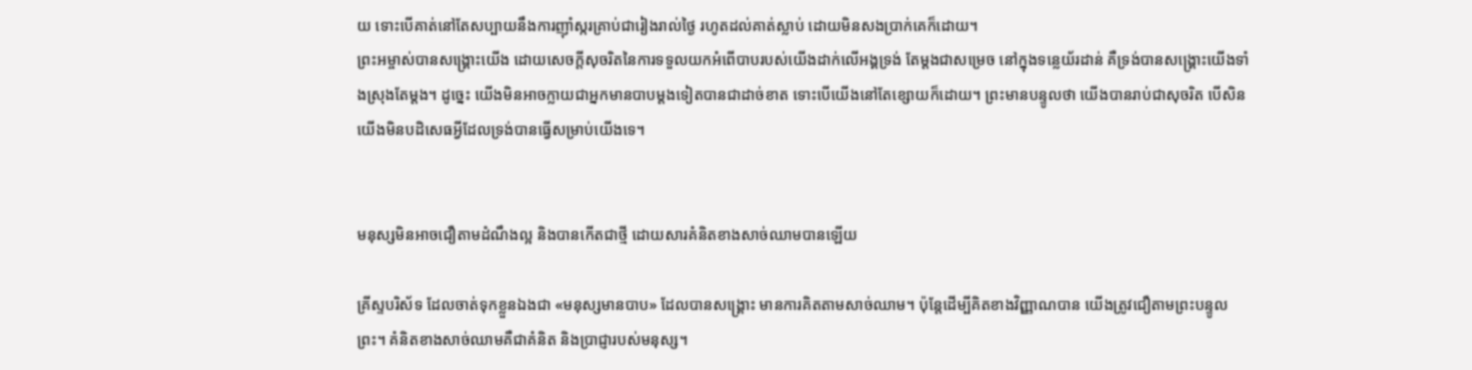យ ទោះបើគាត់នៅតែសប្បាយនឹងការញ៉ាំស្ករគ្រាប់ជារៀងរាល់ថ្ងៃ រហូតដល់គាត់ស្លាប់ ដោយមិនសងប្រាក់គេក៏ដោយ។
ព្រះអម្ចាស់បានសង្រ្គោះយើង ដោយសេចក្តីសុចរិតនៃការទទួលយកអំពើបាបរបស់យើងដាក់លើអង្គទ្រង់ តែម្តងជាសម្រេច នៅក្នុងទន្លេយ័រដាន់ គឺទ្រង់បានសង្រ្គោះយើងទាំងស្រុងតែម្តង។ ដូច្នេះ យើងមិនអាចក្លាយជាអ្នកមានបាបម្តងទៀតបានជាដាច់ខាត ទោះបើយើងនៅតែខ្សោយក៏ដោយ។ ព្រះមានបន្ទូលថា យើងបានរាប់ជាសុចរិត បើសិនយើងមិនបដិសេធអ្វីដែលទ្រង់បានធ្វើសម្រាប់យើងទេ។


មនុស្សមិនអាចជឿតាមដំណឹងល្អ និងបានកើតជាថ្មី ដោយសារគំនិតខាងសាច់ឈាមបានឡើយ

គ្រីស្ទបរិស័ទ ដែលចាត់ទុកខ្លួនឯងជា «មនុស្សមានបាប» ដែលបានសង្រ្គោះ មានការគិតតាមសាច់ឈាម។ ប៉ុន្តែដើម្បីគិតខាងវិញ្ញាណបាន យើងត្រូវជឿតាមព្រះបន្ទូលព្រះ។ គំនិតខាងសាច់ឈាមគឺជាគំនិត និងប្រាជ្ញារបស់មនុស្ស។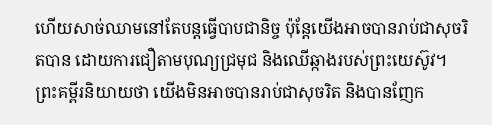ហើយសាច់ឈាមនៅតែបន្តធ្វើបាបជានិច្ច ប៉ុន្តែយើងអាចបានរាប់ជាសុចរិតបាន ដោយការជឿតាមបុណ្យជ្រមុជ និងឈើឆ្កាងរបស់ព្រះយេស៊ូវ។ ព្រះគម្ពីរនិយាយថា យើងមិនអាចបានរាប់ជាសុចរិត និងបានញែក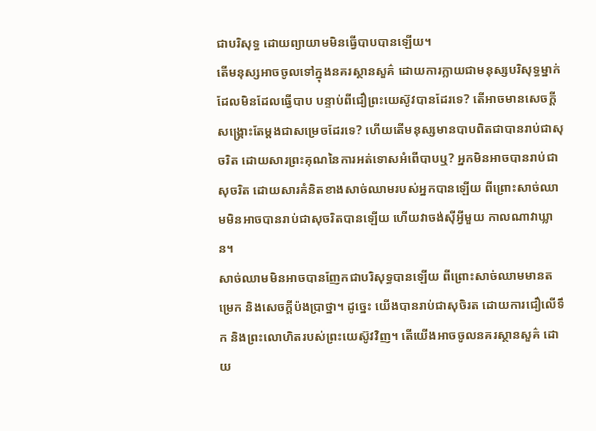ជាបរិសុទ្ធ ដោយព្យាយាមមិនធ្វើបាបបានឡើយ។
តើមនុស្សអាចចូលទៅក្នុងនគរស្ថានសួគ៌ ដោយការក្លាយជាមនុស្សបរិសុទ្ធម្នាក់ដែលមិនដែលធ្វើបាប បន្ទាប់ពីជឿព្រះយេស៊ូវបានដែរទេ? តើអាចមានសេចក្តីសង្រ្គោះតែម្តងជាសម្រេចដែរទេ? ហើយតើមនុស្សមានបាបពិតជាបានរាប់ជាសុចរិត ដោយសារព្រះគុណនៃការអត់ទោសអំពើបាបឬ? អ្នកមិនអាចបានរាប់ជាសុចរិត ដោយសារគំនិតខាងសាច់ឈាមរបស់អ្នកបានឡើយ ពីព្រោះសាច់ឈាមមិនអាចបានរាប់ជាសុចរិតបានឡើយ ហើយវាចង់ស៊ីអ្វីមួយ កាលណាវាឃ្លាន។
សាច់ឈាមមិនអាចបានញែកជាបរិសុទ្ធបានឡើយ ពីព្រោះសាច់ឈាមមានតម្រេក និងសេចក្តីប៉ងប្រាថ្នា។ ដូច្នេះ យើងបានរាប់ជាសុចិរត ដោយការជឿលើទឹក និងព្រះលោហិតរបស់ព្រះយេស៊ូវវិញ។ តើយើងអាចចូលនគរស្ថានសួគ៌ ដោយ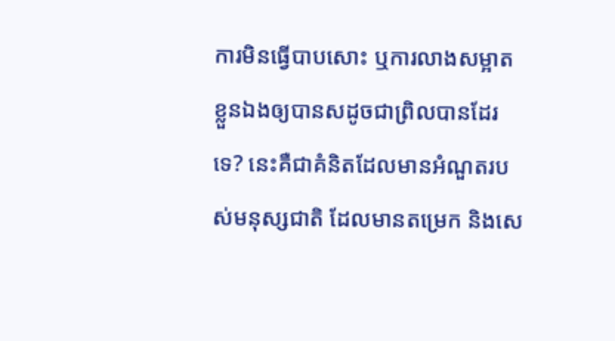ការមិនធ្វើបាបសោះ ឬការលាងសម្អាតខ្លួនឯងឲ្យបានសដូចជាព្រិលបានដែរទេ? នេះគឺជាគំនិតដែលមានអំណួតរបស់មនុស្សជាតិ ដែលមានតម្រេក និងសេ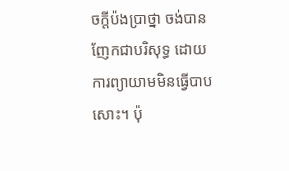ចក្តីប៉ងប្រាថ្នា ចង់បានញែកជាបរិសុទ្ធ ដោយការព្យាយាមមិនធ្វើបាបសោះ។ ប៉ុ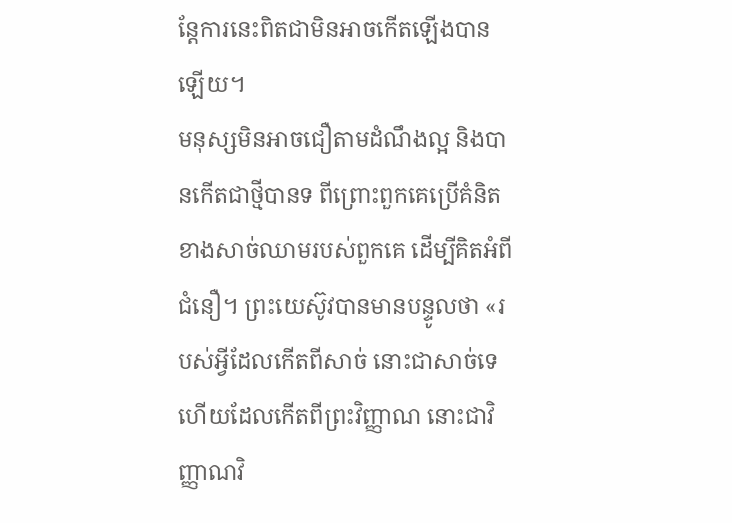ន្តែការនេះពិតជាមិនអាចកើតឡើងបានឡើយ។
មនុស្សមិនអាចជឿតាមដំណឹងល្អ និងបានកើតជាថ្មីបានទ ពីព្រោះពួកគេប្រើគំនិតខាងសាច់ឈាមរបស់ពួកគេ ដើម្បីគិតអំពីជំនឿ។ ព្រះយេស៊ូវបានមានបន្ទូលថា «របស់អ្វីដែលកើតពីសាច់ នោះជាសាច់ទេ ហើយដែលកើតពីព្រះវិញ្ញាណ នោះជាវិញ្ញាណវិ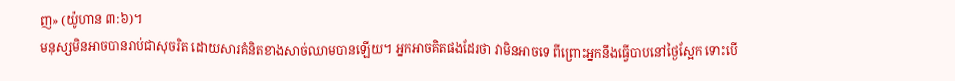ញ» (យ៉ូហាន ៣:៦)។
មនុស្សមិនអាចបានរាប់ជាសុចរិត ដោយសារគំនិតខាងសាច់ឈាមបានឡើយ។ អ្នកអាចគិតផងដែរថា វាមិនអាចទេ ពីព្រោះអ្នកនឹងធ្វើបាបនៅថ្ងៃស្អែក ទោះបើ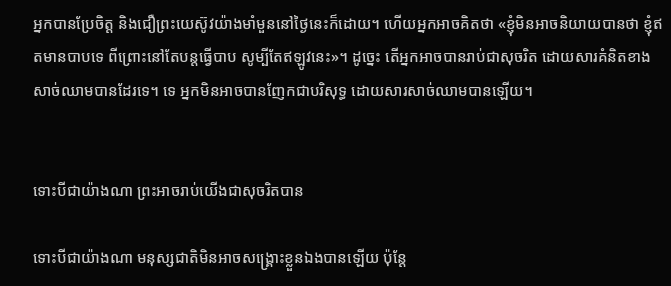អ្នកបានប្រែចិត្ត និងជឿព្រះយេស៊ូវយ៉ាងមាំមួននៅថ្ងៃនេះក៏ដោយ។ ហើយអ្នកអាចគិតថា «ខ្ញុំមិនអាចនិយាយបានថា ខ្ញុំឥតមានបាបទេ ពីព្រោះនៅតែបន្តធ្វើបាប សូម្បីតែឥឡូវនេះ»។ ដូច្នេះ តើអ្នកអាចបានរាប់ជាសុចរិត ដោយសារគំនិតខាងសាច់ឈាមបានដែរទេ។ ទេ អ្នកមិនអាចបានញែកជាបរិសុទ្ធ ដោយសារសាច់ឈាមបានឡើយ។


ទោះបីជាយ៉ាងណា ព្រះអាចរាប់យើងជាសុចរិតបាន

ទោះបីជាយ៉ាងណា មនុស្សជាតិមិនអាចសង្រ្គោះខ្លួនឯងបានឡើយ ប៉ុន្តែ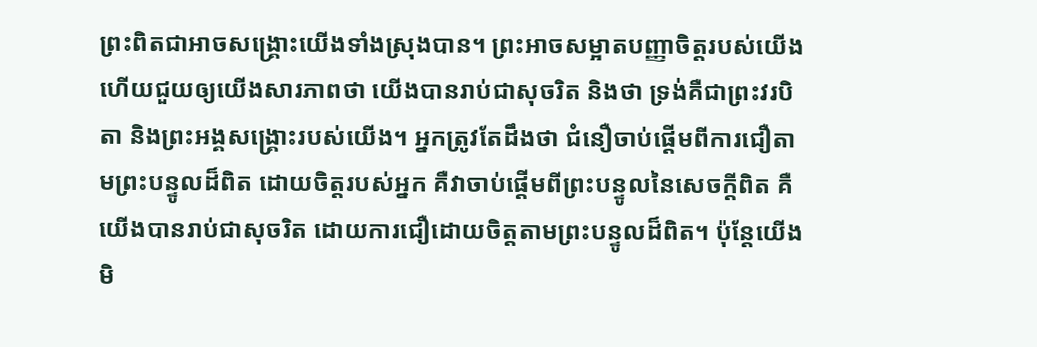ព្រះពិតជាអាចសង្រ្គោះយើងទាំងស្រុងបាន។ ព្រះអាចសម្អាតបញ្ញាចិត្តរបស់យើង ហើយជួយឲ្យយើងសារភាពថា យើងបានរាប់ជាសុចរិត និងថា ទ្រង់គឺជាព្រះវរបិតា និងព្រះអង្គសង្រ្គោះរបស់យើង។ អ្នកត្រូវតែដឹងថា ជំនឿចាប់ផ្តើមពីការជឿតាមព្រះបន្ទូលដ៏ពិត ដោយចិត្តរបស់អ្នក គឺវាចាប់ផ្តើមពីព្រះបន្ទូលនៃសេចក្តីពិត គឺយើងបានរាប់ជាសុចរិត ដោយការជឿដោយចិត្តតាមព្រះបន្ទូលដ៏ពិត។ ប៉ុន្តែយើងមិ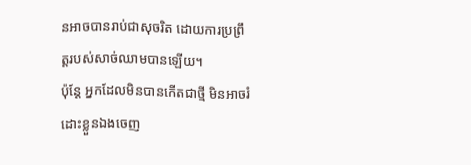នអាចបានរាប់ជាសុចរិត ដោយការប្រព្រឹត្តរបស់សាច់ឈាមបានឡើយ។
ប៉ុន្តែ អ្នកដែលមិនបានកើតជាថ្មី មិនអាចរំដោះខ្លួនឯងចេញ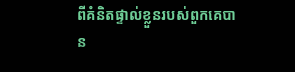ពីគំនិតផ្ទាល់ខ្លួនរបស់ពួកគេបាន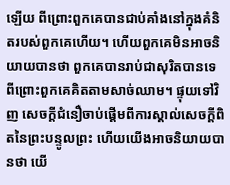ឡើយ ពីព្រោះពួកគេបានជាប់គាំងនៅក្នុងគំនិតរបស់ពួកគេហើយ។ ហើយពួកគេមិនអាចនិយាយបានថា ពួកគេបានរាប់ជាសុរិតបានទេ ពីព្រោះពួកគេគិតតាមសាច់ឈាម។ ផ្ទុយទៅវិញ សេចក្តីជំនឿចាប់ផ្តើមពីការស្គាល់សេចក្តីពិតនៃព្រះបន្ទូលព្រះ ហើយយើងអាចនិយាយបានថា យើ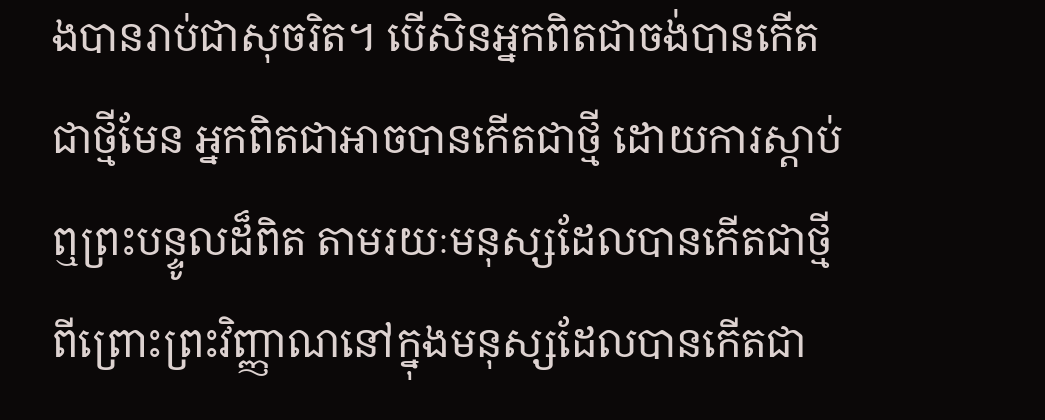ងបានរាប់ជាសុចរិត។ បើសិនអ្នកពិតជាចង់បានកើតជាថ្មីមែន អ្នកពិតជាអាចបានកើតជាថ្មី ដោយការស្តាប់ឮព្រះបន្ទូលដ៏ពិត តាមរយៈមនុស្សដែលបានកើតជាថ្មី ពីព្រោះព្រះវិញ្ញាណនៅក្នុងមនុស្សដែលបានកើតជា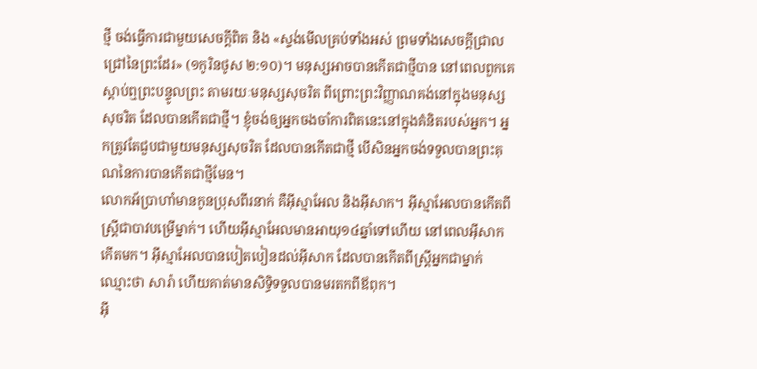ថ្មី ចង់ធ្វើការជាមួយសេចក្តីពិត និង «ស្ទង់មើលគ្រប់ទាំងអស់ ព្រមទាំងសេចក្តីជ្រាលជ្រៅនៃព្រះដែរ» (១កូរិនថូស ២:១០)។ មនុស្សអាចបានកើតជាថ្មីបាន នៅពេលពួកគេស្តាប់ឮព្រះបន្ទូលព្រះ តាមរយៈមនុស្សសុចរិត ពីព្រោះព្រះវិញ្ញាណគង់នៅក្នុងមនុស្សសុចរិត ដែលបានកើតជាថ្មី។ ខ្ញុំចង់ឲ្យអ្នកចងចាំការពិតនេះនៅក្នុងគំនិតរបស់អ្នក។ អ្នកត្រូវតែជួបជាមួយមនុស្សសុចរិត ដែលបានកើតជាថ្មី បើសិនអ្នកចង់ទទួលបានព្រះគុណនៃការបានកើតជាថ្មីមែន។
លោកអ័ប្រាហាំមានកូនប្រុសពីរនាក់ គឺអ៊ីស្មាអែល និងអ៊ីសាក។ អ៊ីស្មាអែលបានកើតពីស្ត្រីជាបាវបម្រើម្នាក់។ ហើយអ៊ីស្មាអែលមានអាយុ១៤ឆ្នាំទៅហើយ នៅពេលអ៊ីសាកកើតមក។ អ៊ីស្មាអែលបានបៀតបៀនដល់អ៊ីសាក ដែលបានកើតពីស្ត្រីអ្នកជាម្នាក់ ឈ្មោះថា សារ៉ា ហើយគាត់មានសិទ្ធិទទួលបានមរតកពីឪពុក។
អ៊ី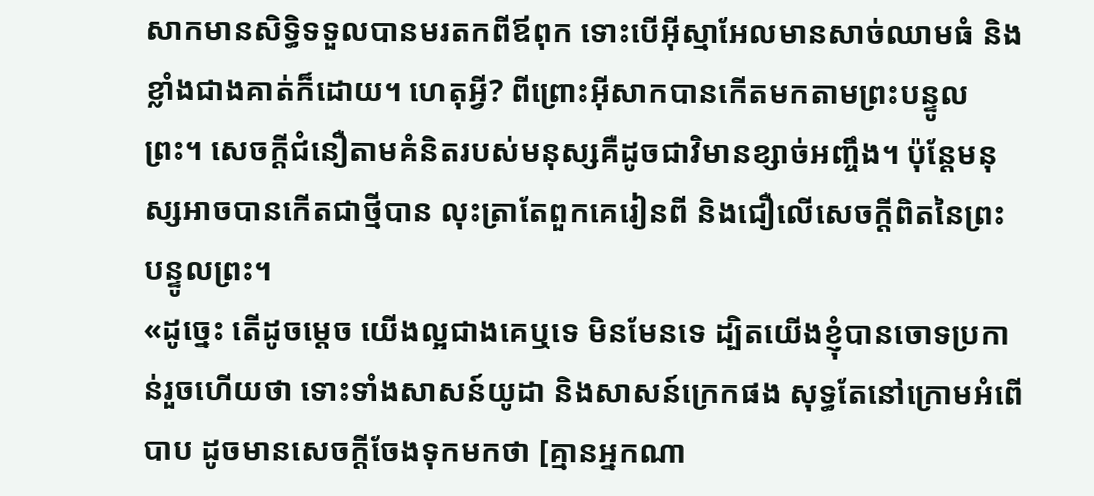សាកមានសិទ្ធិទទួលបានមរតកពីឪពុក ទោះបើអ៊ីស្មាអែលមានសាច់ឈាមធំ និងខ្លាំងជាងគាត់ក៏ដោយ។ ហេតុអ្វី? ពីព្រោះអ៊ីសាកបានកើតមកតាមព្រះបន្ទូលព្រះ។ សេចក្តីជំនឿតាមគំនិតរបស់មនុស្សគឺដូចជាវិមានខ្សាច់អញ្ចឹង។ ប៉ុន្តែមនុស្សអាចបានកើតជាថ្មីបាន លុះត្រាតែពួកគេរៀនពី និងជឿលើសេចក្តីពិតនៃព្រះបន្ទូលព្រះ។
«ដូច្នេះ តើដូចម្តេច យើងល្អជាងគេឬទេ មិនមែនទេ ដ្បិតយើងខ្ញុំបានចោទប្រកាន់រួចហើយថា ទោះទាំងសាសន៍យូដា និងសាសន៍ក្រេកផង សុទ្ធតែនៅក្រោមអំពើបាប ដូចមានសេចក្តីចែងទុកមកថា [គ្មានអ្នកណា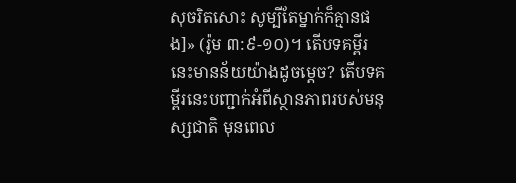សុចរិតសោះ សូម្បីតែម្នាក់ក៏គ្មានផង]» (រ៉ូម ៣:៩-១០)។ តើបទគម្ពីរនេះមានន័យយ៉ាងដូចម្តេច? តើបទគម្ពីរនេះបញ្ជាក់អំពីស្ថានភាពរបស់មនុស្សជាតិ មុនពេល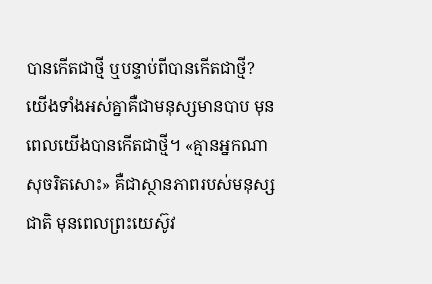បានកើតជាថ្មី ឬបន្ទាប់ពីបានកើតជាថ្មី? យើងទាំងអស់គ្នាគឺជាមនុស្សមានបាប មុនពេលយើងបានកើតជាថ្មី។ «គ្មានអ្នកណាសុចរិតសោះ» គឺជាស្ថានភាពរបស់មនុស្សជាតិ មុនពេលព្រះយេស៊ូវ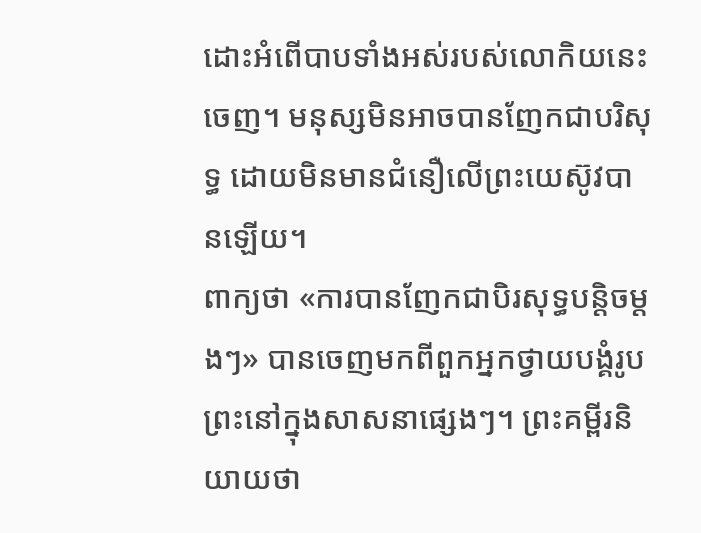ដោះអំពើបាបទាំងអស់របស់លោកិយនេះចេញ។ មនុស្សមិនអាចបានញែកជាបរិសុទ្ធ ដោយមិនមានជំនឿលើព្រះយេស៊ូវបានឡើយ។
ពាក្យថា «ការបានញែកជាបិរសុទ្ធបន្តិចម្តងៗ» បានចេញមកពីពួកអ្នកថ្វាយបង្គំរូបព្រះនៅក្នុងសាសនាផ្សេងៗ។ ព្រះគម្ពីរនិយាយថា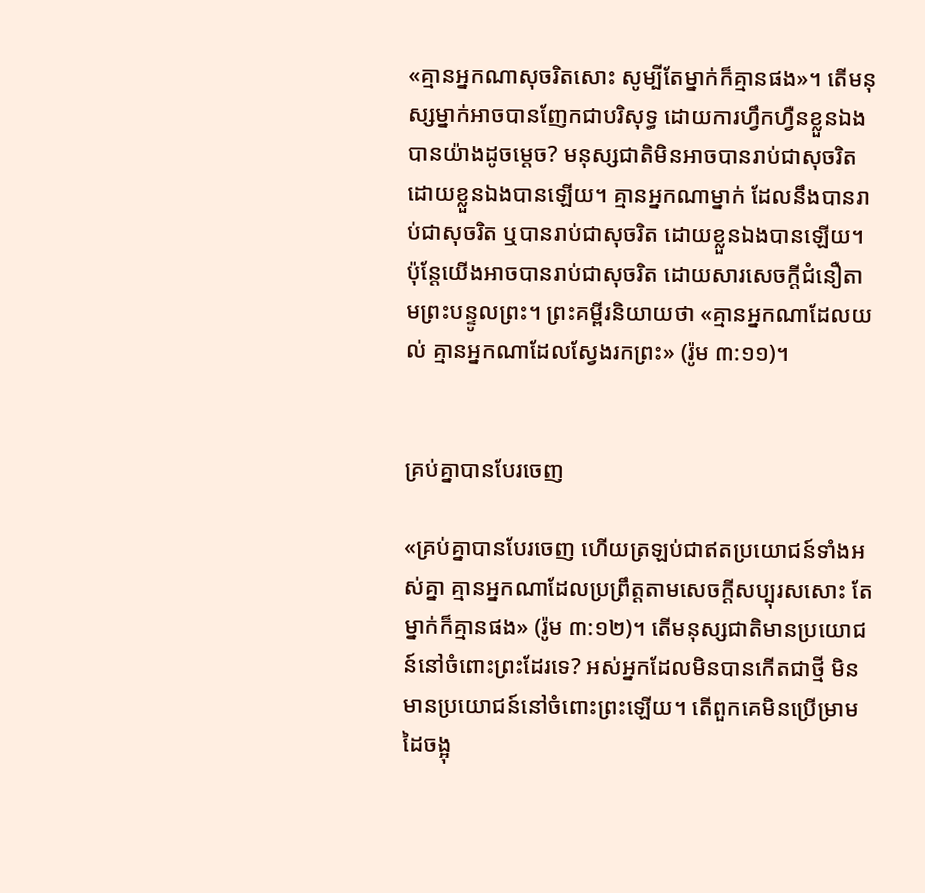«គ្មានអ្នកណាសុចរិតសោះ សូម្បីតែម្នាក់ក៏គ្មានផង»។ តើមនុស្សម្នាក់អាចបានញែកជាបរិសុទ្ធ ដោយការហ្វឹកហ្វឺនខ្លួនឯងបានយ៉ាងដូចម្តេច? មនុស្សជាតិមិនអាចបានរាប់ជាសុចរិត ដោយខ្លួនឯងបានឡើយ។ គ្មានអ្នកណាម្នាក់ ដែលនឹងបានរាប់ជាសុចរិត ឬបានរាប់ជាសុចរិត ដោយខ្លួនឯងបានឡើយ។ ប៉ុន្តែយើងអាចបានរាប់ជាសុចរិត ដោយសារសេចក្តីជំនឿតាមព្រះបន្ទូលព្រះ។ ព្រះគម្ពីរនិយាយថា «គ្មានអ្នកណាដែលយល់ គ្មានអ្នកណាដែលស្វែងរកព្រះ» (រ៉ូម ៣:១១)។


គ្រប់គ្នាបានបែរចេញ

«គ្រប់គ្នាបានបែរចេញ ហើយត្រឡប់ជាឥតប្រយោជន៍ទាំងអស់គ្នា គ្មានអ្នកណាដែលប្រព្រឹត្តតាមសេចក្តីសប្បុរសសោះ តែម្នាក់ក៏គ្មានផង» (រ៉ូម ៣:១២)។ តើមនុស្សជាតិមានប្រយោជន៍នៅចំពោះព្រះដែរទេ? អស់អ្នកដែលមិនបានកើតជាថ្មី មិនមានប្រយោជន៍នៅចំពោះព្រះឡើយ។ តើពួកគេមិនប្រើម្រាមដៃចង្អុ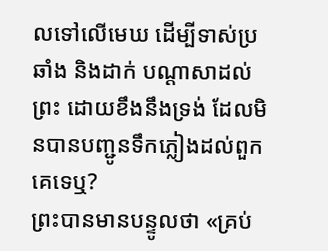លទៅលើមេឃ ដើម្បីទាស់ប្រឆាំង និងដាក់ បណ្តាសាដល់ព្រះ ដោយខឹងនឹងទ្រង់ ដែលមិនបានបញ្ជូនទឹកភ្លៀងដល់ពួកគេទេឬ?
ព្រះបានមានបន្ទូលថា «គ្រប់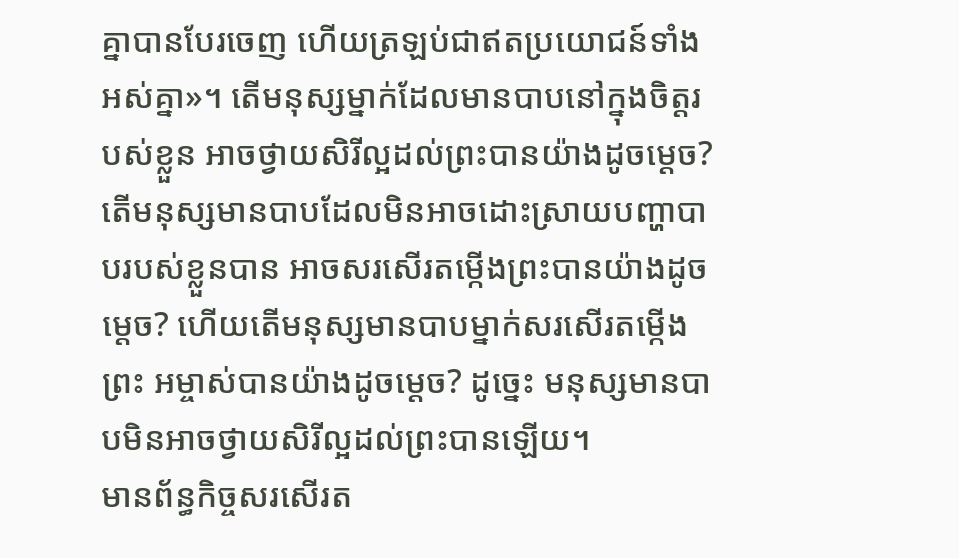គ្នាបានបែរចេញ ហើយត្រឡប់ជាឥតប្រយោជន៍ទាំងអស់គ្នា»។ តើមនុស្សម្នាក់ដែលមានបាបនៅក្នុងចិត្តរបស់ខ្លួន អាចថ្វាយសិរីល្អដល់ព្រះបានយ៉ាងដូចម្តេច? តើមនុស្សមានបាបដែលមិនអាចដោះស្រាយបញ្ហាបាបរបស់ខ្លួនបាន អាចសរសើរតម្កើងព្រះបានយ៉ាងដូចម្តេច? ហើយតើមនុស្សមានបាបម្នាក់សរសើរតម្កើងព្រះ អម្ចាស់បានយ៉ាងដូចម្តេច? ដូច្នេះ មនុស្សមានបាបមិនអាចថ្វាយសិរីល្អដល់ព្រះបានឡើយ។
មានព័ន្ធកិច្ចសរសើរត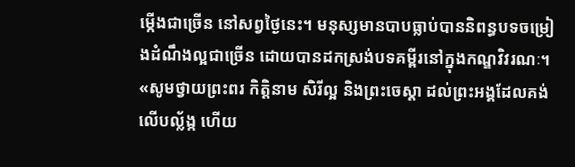ម្កើងជាច្រើន នៅសព្វថ្ងៃនេះ។ មនុស្សមានបាបធ្លាប់បាននិពន្ធបទចម្រៀងដំណឹងល្អជាច្រើន ដោយបានដកស្រង់បទគម្ពីរនៅក្នុងកណ្ឌវិវរណៈ។ «សូមថ្វាយព្រះពរ កិត្តិនាម សិរីល្អ និងព្រះចេស្តា ដល់ព្រះអង្គដែលគង់លើបល្ល័ង្ក ហើយ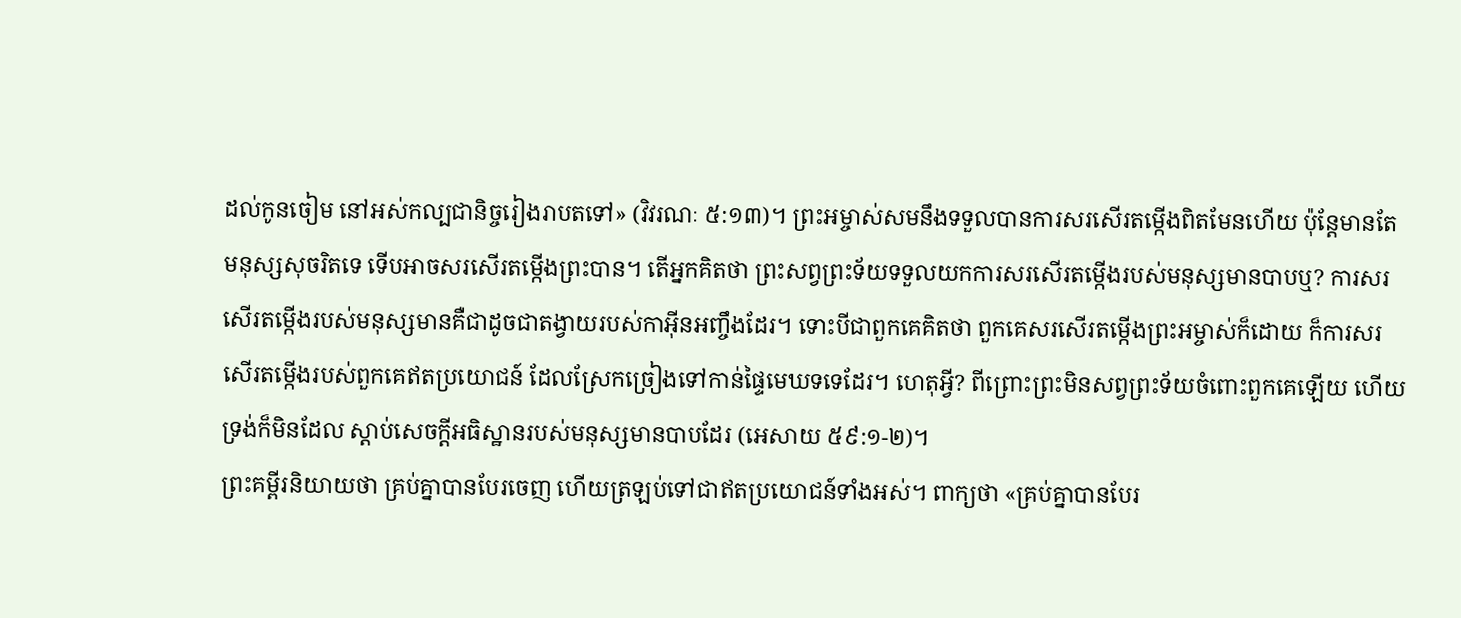ដល់កូនចៀម នៅអស់កល្បជានិច្ចរៀងរាបតទៅ» (វិវរណៈ ៥:១៣)។ ព្រះអម្ចាស់សមនឹងទទួលបានការសរសើរតម្កើងពិតមែនហើយ ប៉ុន្តែមានតែមនុស្សសុចរិតទេ ទើបអាចសរសើរតម្កើងព្រះបាន។ តើអ្នកគិតថា ព្រះសព្វព្រះទ័យទទួលយកការសរសើរតម្កើងរបស់មនុស្សមានបាបឬ? ការសរសើរតម្កើងរបស់មនុស្សមានគឺជាដូចជាតង្វាយរបស់កាអ៊ីនអញ្ចឹងដែរ។ ទោះបីជាពួកគេគិតថា ពួកគេសរសើរតម្កើងព្រះអម្ចាស់ក៏ដោយ ក៏ការសរសើរតម្កើងរបស់ពួកគេឥតប្រយោជន៍ ដែលស្រែកច្រៀងទៅកាន់ផ្ទៃមេឃទទេដែរ។ ហេតុអ្វី? ពីព្រោះព្រះមិនសព្វព្រះទ័យចំពោះពួកគេឡើយ ហើយទ្រង់ក៏មិនដែល ស្តាប់សេចក្តីអធិស្ឋានរបស់មនុស្សមានបាបដែរ (អេសាយ ៥៩:១-២)។
ព្រះគម្ពីរនិយាយថា គ្រប់គ្នាបានបែរចេញ ហើយត្រឡប់ទៅជាឥតប្រយោជន៍ទាំងអស់។ ពាក្យថា «គ្រប់គ្នាបានបែរ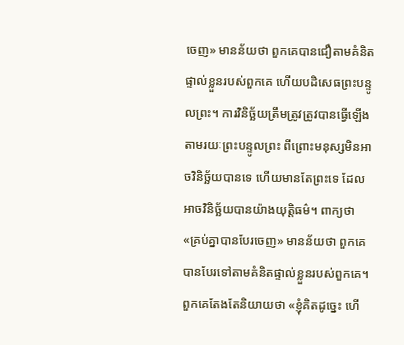ចេញ» មានន័យថា ពួកគេបានជឿតាមគំនិតផ្ទាល់ខ្លួនរបស់ពួកគេ ហើយបដិសេធព្រះបន្ទូលព្រះ។ ការវិនិច្ឆ័យត្រឹមត្រូវត្រូវបានធ្វើឡើង តាមរយៈព្រះបន្ទូលព្រះ ពីព្រោះមនុស្សមិនអាចវិនិច្ឆ័យបានទេ ហើយមានតែព្រះទេ ដែលអាចវិនិច្ឆ័យបានយ៉ាងយុត្តិធម៌។ ពាក្យថា «គ្រប់គ្នាបានបែរចេញ» មានន័យថា ពួកគេបានបែរទៅតាមគំនិតផ្ទាល់ខ្លួនរបស់ពួកគេ។ ពួកគេតែងតែនិយាយថា «ខ្ញុំគិតដូច្នេះ ហើ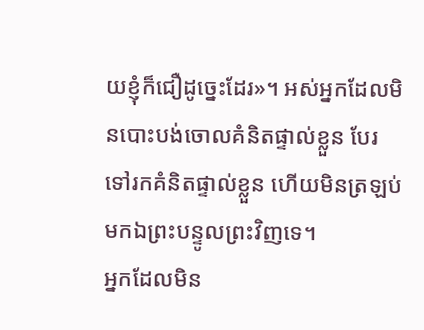យខ្ញុំក៏ជឿដូច្នេះដែរ»។ អស់អ្នកដែលមិនបោះបង់ចោលគំនិតផ្ទាល់ខ្លួន បែរទៅរកគំនិតផ្ទាល់ខ្លួន ហើយមិនត្រឡប់មកឯព្រះបន្ទូលព្រះវិញទេ។
អ្នកដែលមិន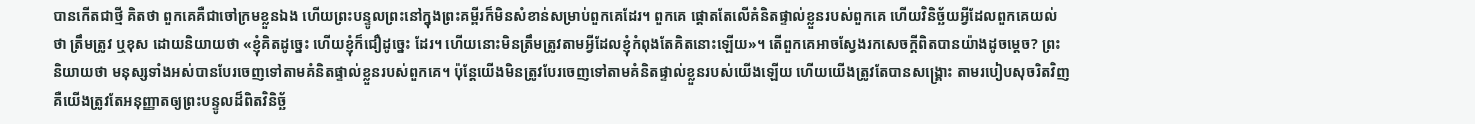បានកើតជាថ្មី គិតថា ពួកគេគឺជាចៅក្រមខ្លួនឯង ហើយព្រះបន្ទូលព្រះនៅក្នុងព្រះគម្ពីរក៏មិនសំខាន់សម្រាប់ពួកគេដែរ។ ពួកគេ ផ្តោតតែលើគំនិតផ្ទាល់ខ្លួនរបស់ពួកគេ ហើយវិនិច្ឆ័យអ្វីដែលពួកគេយល់ថា ត្រឹមត្រូវ ឬខុស ដោយនិយាយថា «ខ្ញុំគិតដូច្នេះ ហើយខ្ញុំក៏ជឿដូច្នេះ ដែរ។ ហើយនោះមិនត្រឹមត្រូវតាមអ្វីដែលខ្ញុំកំពុងតែគិតនោះឡើយ»។ តើពួកគេអាចស្វែងរកសេចក្តីពិតបានយ៉ាងដូចម្តេច? ព្រះនិយាយថា មនុស្សទាំងអស់បានបែរចេញទៅតាមគំនិតផ្ទាល់ខ្លួនរបស់ពួកគេ។ ប៉ុន្តែយើងមិនត្រូវបែរចេញទៅតាមគំនិតផ្ទាល់ខ្លួនរបស់យើងឡើយ ហើយយើងត្រូវតែបានសង្រ្គោះ តាមរបៀបសុចរិតវិញ គឺយើងត្រូវតែអនុញ្ញាតឲ្យព្រះបន្ទូលដ៏ពិតវិនិច្ឆ័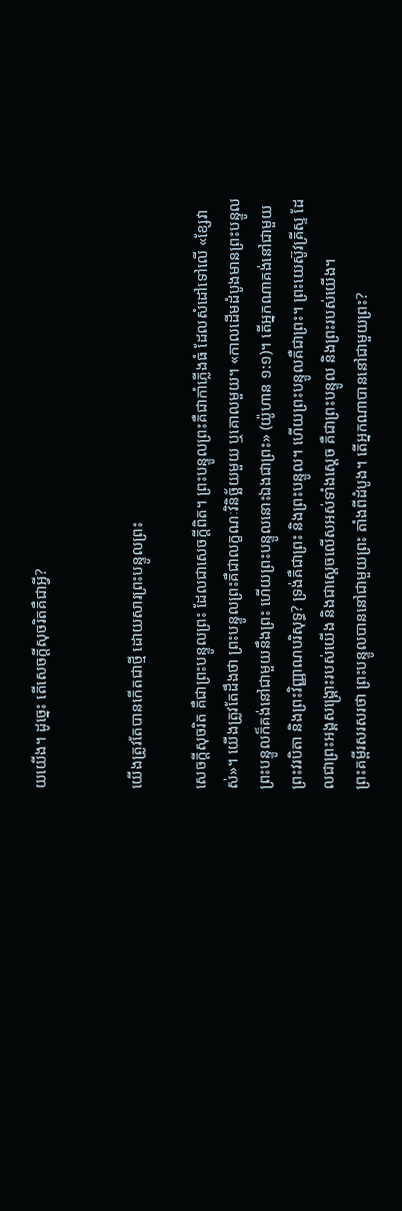យយើង។ ដូច្នេះ តើសេចក្តីសុចរិតគឺជាអ្វី?


យើងត្រូវតែបានកើតជាថ្មី ដោយសារព្រះបន្ទូលព្រះ

សេចក្តីសុចរិត គឺជាព្រះបន្ទូលព្រះ ដែលជាសេចក្តីពិត។ ព្រះបន្ទូលព្រះគឺជាកាំភ្លើងធំ ដែលសំដៅទៅលើ «ខ្សែវាស់»។ យើងត្រូវតែដឹងថា ព្រះបន្ទូលព្រះគឺជាលក្ខណៈវិនិច្ឆ័យមួយ ឬគោលមួយ។ «កាលដើមដំបូងមានព្រះបន្ទូល ព្រះបន្ទូលក៏គង់នៅជាមួយនឹងព្រះ ហើយព្រះបន្ទូលនោះឯងជាព្រះ» (យ៉ូហាន ១:១)។ តើអ្នកណាគង់នៅជាមួយព្រះវរបិតា និងព្រះវិញ្ញាណបរិសុទ្ធ? ទ្រង់គឺជាព្រះ និងព្រះបន្ទូល។ ហើយព្រះបន្ទូលគឺជាព្រះ។ ព្រះយេស៊ូវគ្រីស្ទ ដែលជាព្រះអង្គសង្រ្គោះរបស់យើង និងជាស្តេចលើសអស់ទាំងស្តេច គឺជាព្រះបន្ទូល និងព្រះរបស់យើង។
ព្រះគម្ពីរសរសរថា ព្រះបន្ទូលបាននៅជាមួយព្រះ តាំងពីដំបូង។ តើអ្នកណាបាននៅជាមួយព្រះ?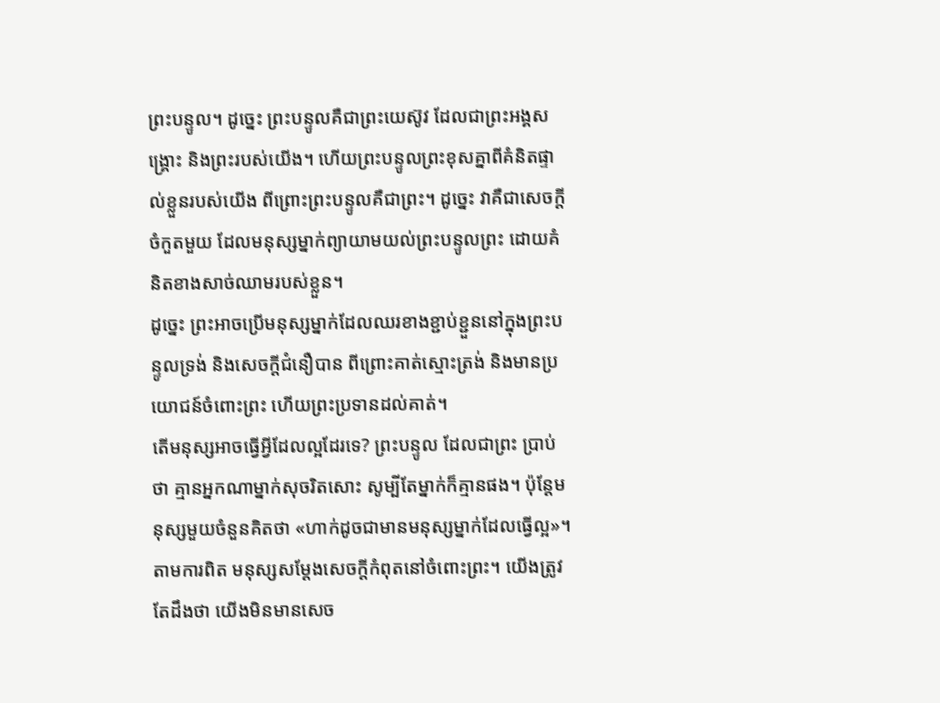ព្រះបន្ទូល។ ដូច្នេះ ព្រះបន្ទូលគឺជាព្រះយេស៊ូវ ដែលជាព្រះអង្គសង្រ្គោះ និងព្រះរបស់យើង។ ហើយព្រះបន្ទូលព្រះខុសគ្នាពីគំនិតផ្ទាល់ខ្លួនរបស់យើង ពីព្រោះព្រះបន្ទូលគឺជាព្រះ។ ដូច្នេះ វាគឺជាសេចក្តីចំកួតមួយ ដែលមនុស្សម្នាក់ព្យាយាមយល់ព្រះបន្ទូលព្រះ ដោយគំនិតខាងសាច់ឈាមរបស់ខ្លួន។
ដូច្នេះ ព្រះអាចប្រើមនុស្សម្នាក់ដែលឈរខាងខ្ជាប់ខ្ជួននៅក្នុងព្រះបន្ទូលទ្រង់ និងសេចក្តីជំនឿបាន ពីព្រោះគាត់ស្មោះត្រង់ និងមានប្រយោជន៍ចំពោះព្រះ ហើយព្រះប្រទានដល់គាត់។
តើមនុស្សអាចធ្វើអ្វីដែលល្អដែរទេ? ព្រះបន្ទូល ដែលជាព្រះ ប្រាប់ថា គ្មានអ្នកណាម្នាក់សុចរិតសោះ សូម្បីតែម្នាក់ក៏គ្មានផង។ ប៉ុន្តែមនុស្សមួយចំនួនគិតថា «ហាក់ដូចជាមានមនុស្សម្នាក់ដែលធ្វើល្អ»។ តាមការពិត មនុស្សសម្តែងសេចក្តីកំពុតនៅចំពោះព្រះ។ យើងត្រូវតែដឹងថា យើងមិនមានសេច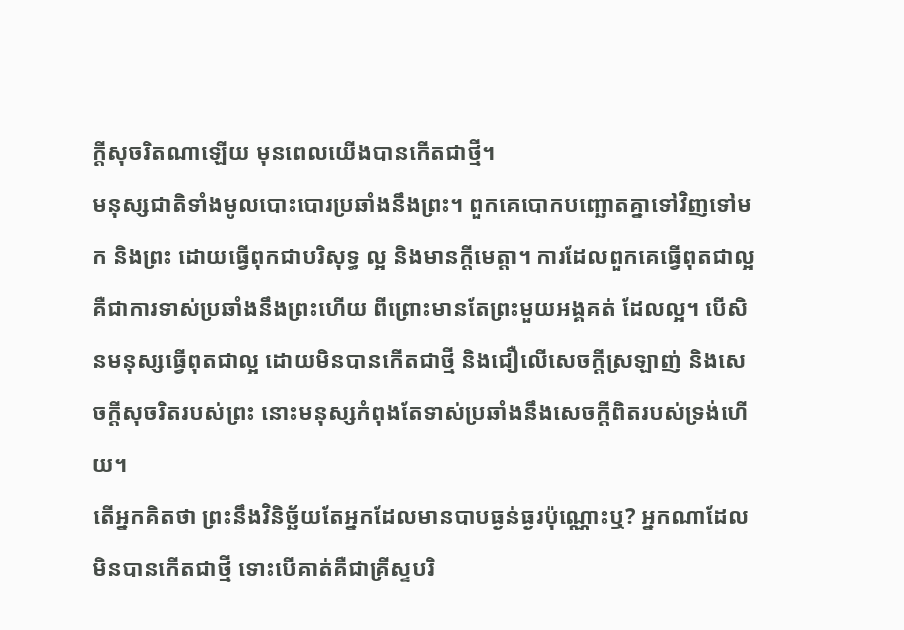ក្តីសុចរិតណាឡើយ មុនពេលយើងបានកើតជាថ្មី។
មនុស្សជាតិទាំងមូលបោះបោរប្រឆាំងនឹងព្រះ។ ពួកគេបោកបញ្ឆោតគ្នាទៅវិញទៅមក និងព្រះ ដោយធ្វើពុកជាបរិសុទ្ធ ល្អ និងមានក្តីមេត្តា។ ការដែលពួកគេធ្វើពុតជាល្អ គឺជាការទាស់ប្រឆាំងនឹងព្រះហើយ ពីព្រោះមានតែព្រះមួយអង្គគត់ ដែលល្អ។ បើសិនមនុស្សធ្វើពុតជាល្អ ដោយមិនបានកើតជាថ្មី និងជឿលើសេចក្តីស្រឡាញ់ និងសេចក្តីសុចរិតរបស់ព្រះ នោះមនុស្សកំពុងតែទាស់ប្រឆាំងនឹងសេចក្តីពិតរបស់ទ្រង់ហើយ។
តើអ្នកគិតថា ព្រះនឹងវិនិច្ឆ័យតែអ្នកដែលមានបាបធ្ងន់ធ្ងរប៉ុណ្ណោះឬ? អ្នកណាដែលមិនបានកើតជាថ្មី ទោះបើគាត់គឺជាគ្រីស្ទបរិ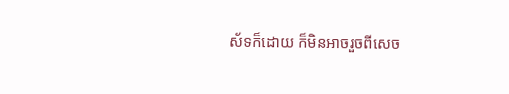ស័ទក៏ដោយ ក៏មិនអាចរួចពីសេច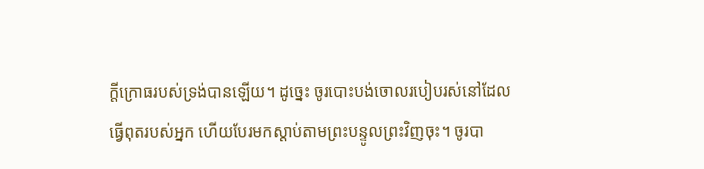ក្តីក្រោធរបស់ទ្រង់បានឡើយ។ ដូច្នេះ ចូរបោះបង់ចោលរបៀបរស់នៅដែលធ្វើពុតរបស់អ្នក ហើយបែរមកស្តាប់តាមព្រះបន្ទូលព្រះវិញចុះ។ ចូរបា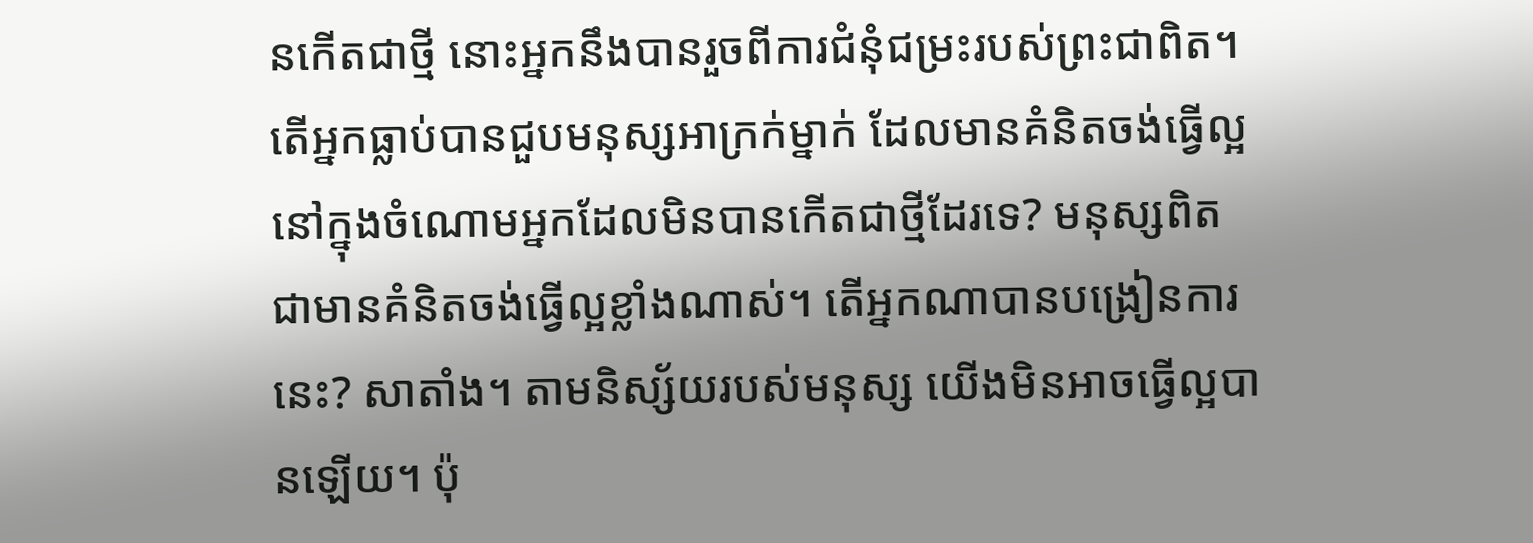នកើតជាថ្មី នោះអ្នកនឹងបានរួចពីការជំនុំជម្រះរបស់ព្រះជាពិត។
តើអ្នកធ្លាប់បានជួបមនុស្សអាក្រក់ម្នាក់ ដែលមានគំនិតចង់ធ្វើល្អនៅក្នុងចំណោមអ្នកដែលមិនបានកើតជាថ្មីដែរទេ? មនុស្សពិតជាមានគំនិតចង់ធ្វើល្អខ្លាំងណាស់។ តើអ្នកណាបានបង្រៀនការនេះ? សាតាំង។ តាមនិស្ស័យរបស់មនុស្ស យើងមិនអាចធ្វើល្អបានឡើយ។ ប៉ុ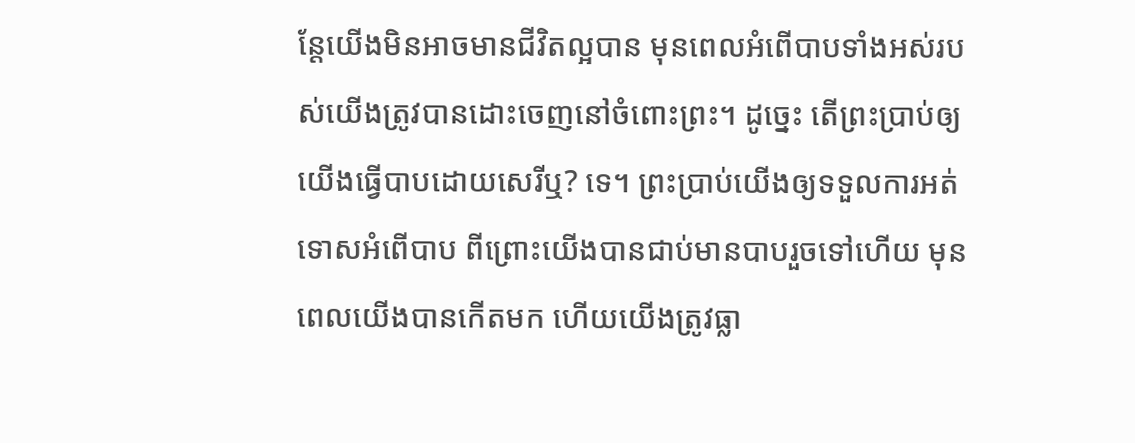ន្តែយើងមិនអាចមានជីវិតល្អបាន មុនពេលអំពើបាបទាំងអស់របស់យើងត្រូវបានដោះចេញនៅចំពោះព្រះ។ ដូច្នេះ តើព្រះប្រាប់ឲ្យយើងធ្វើបាបដោយសេរីឬ? ទេ។ ព្រះប្រាប់យើងឲ្យទទួលការអត់ទោសអំពើបាប ពីព្រោះយើងបានជាប់មានបាបរួចទៅហើយ មុនពេលយើងបានកើតមក ហើយយើងត្រូវធ្លា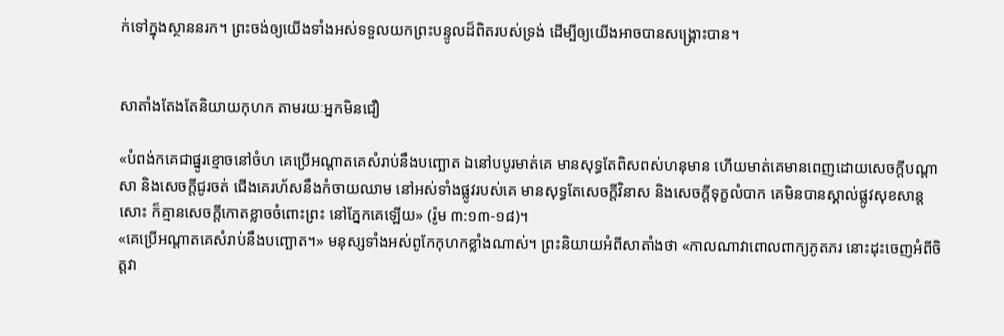ក់ទៅក្នុងស្ថាននរក។ ព្រះចង់ឲ្យយើងទាំងអស់ទទួលយកព្រះបន្ទូលដ៏ពិតរបស់ទ្រង់ ដើម្បីឲ្យយើងអាចបានសង្រ្គោះបាន។


សាតាំងតែងតែនិយាយកុហក តាមរយៈអ្នកមិនជឿ

«បំពង់កគេជាផ្នូរខ្មោចនៅចំហ គេប្រើអណ្តាតគេសំរាប់នឹងបញ្ឆោត ឯនៅបបូរមាត់គេ មានសុទ្ធតែពិសពស់ហនុមាន ហើយមាត់គេមានពេញដោយសេចក្តីបណ្តាសា និងសេចក្តីជូរចត់ ជើងគេរហ័សនឹងកំចាយឈាម នៅអស់ទាំងផ្លូវរបស់គេ មានសុទ្ធតែសេចក្តីវិនាស និងសេចក្តីទុក្ខលំបាក គេមិនបានស្គាល់ផ្លូវសុខសាន្តសោះ ក៏គ្មានសេចក្តីកោតខ្លាចចំពោះព្រះ នៅភ្នែកគេឡើយ» (រ៉ូម ៣:១៣-១៨)។
«គេប្រើអណ្តាតគេសំរាប់នឹងបញ្ឆោត។» មនុស្សទាំងអស់ពូកែកុហកខ្លាំងណាស់។ ព្រះនិយាយអំពីសាតាំងថា «កាលណាវាពោលពាក្យភូតភរ នោះដុះចេញអំពីចិត្តវា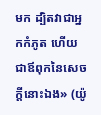មក ដ្បិតវាជាអ្នកកំភូត ហើយជាឪពុកនៃសេចក្តីនោះឯង» (យ៉ូ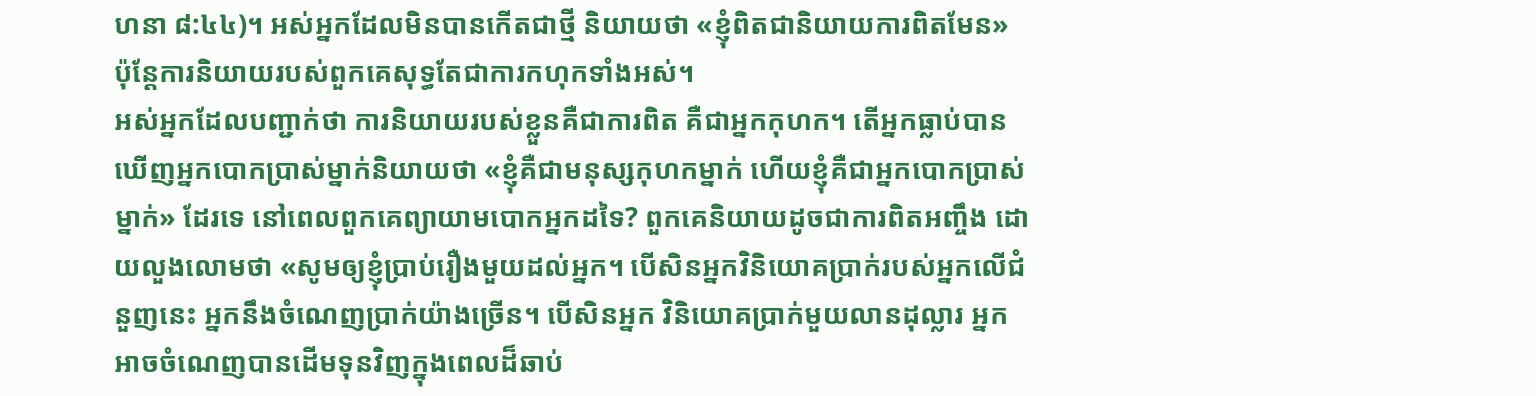ហនា ៨:៤៤)។ អស់អ្នកដែលមិនបានកើតជាថ្មី និយាយថា «ខ្ញុំពិតជានិយាយការពិតមែន» ប៉ុន្តែការនិយាយរបស់ពួកគេសុទ្ធតែជាការកហុកទាំងអស់។
អស់អ្នកដែលបញ្ជាក់ថា ការនិយាយរបស់ខ្លួនគឺជាការពិត គឺជាអ្នកកុហក។ តើអ្នកធ្លាប់បានឃើញអ្នកបោកប្រាស់ម្នាក់និយាយថា «ខ្ញុំគឺជាមនុស្សកុហកម្នាក់ ហើយខ្ញុំគឺជាអ្នកបោកប្រាស់ម្នាក់» ដែរទេ នៅពេលពួកគេព្យាយាមបោកអ្នកដទៃ? ពួកគេនិយាយដូចជាការពិតអញ្ចឹង ដោយលួងលោមថា «សូមឲ្យខ្ញុំប្រាប់រឿងមួយដល់អ្នក។ បើសិនអ្នកវិនិយោគប្រាក់របស់អ្នកលើជំនួញនេះ អ្នកនឹងចំណេញប្រាក់យ៉ាងច្រើន។ បើសិនអ្នក វិនិយោគប្រាក់មួយលានដុល្លារ អ្នកអាចចំណេញបានដើមទុនវិញក្នុងពេលដ៏ឆាប់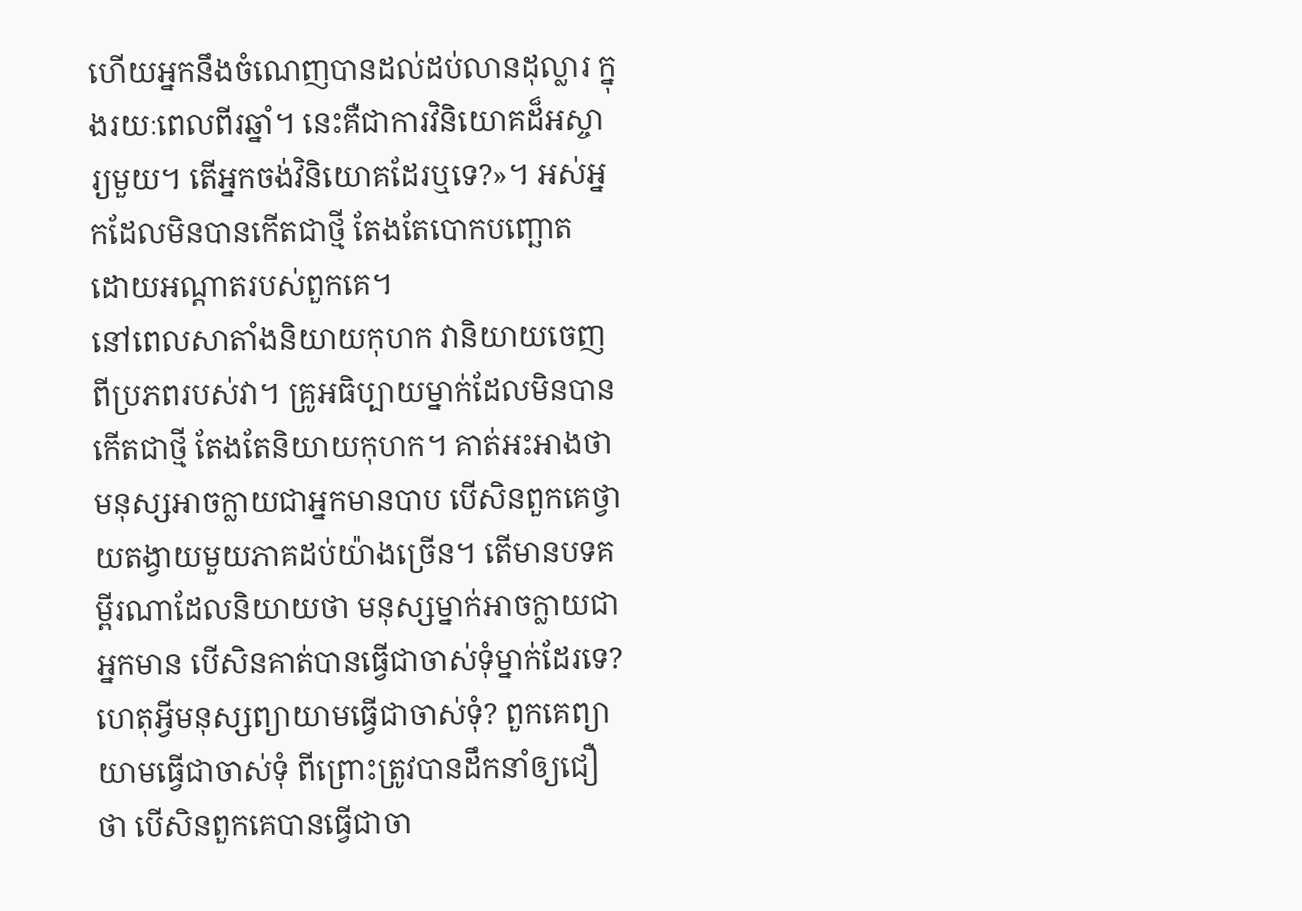ហើយអ្នកនឹងចំណេញបានដល់ដប់លានដុល្លារ ក្នុងរយៈពេលពីរឆ្នាំ។ នេះគឺជាការវិនិយោគដ៏អស្ចារ្យមួយ។ តើអ្នកចង់វិនិយោគដែរឬទេ?»។ អស់អ្នកដែលមិនបានកើតជាថ្មី តែងតែបោកបញ្ឆោត ដោយអណ្តាតរបស់ពួកគេ។
នៅពេលសាតាំងនិយាយកុហក វានិយាយចេញពីប្រភពរបស់វា។ គ្រូអធិប្បាយម្នាក់ដែលមិនបានកើតជាថ្មី តែងតែនិយាយកុហក។ គាត់អះអាងថា មនុស្សអាចក្លាយជាអ្នកមានបាប បើសិនពួកគេថ្វាយតង្វាយមួយភាគដប់យ៉ាងច្រើន។ តើមានបទគម្ពីរណាដែលនិយាយថា មនុស្សម្នាក់អាចក្លាយជាអ្នកមាន បើសិនគាត់បានធ្វើជាចាស់ទុំម្នាក់ដែរទេ? ហេតុអ្វីមនុស្សព្យាយាមធ្វើជាចាស់ទុំ? ពួកគេព្យាយាមធ្វើជាចាស់ទុំ ពីព្រោះត្រូវបានដឹកនាំឲ្យជឿថា បើសិនពួកគេបានធ្វើជាចា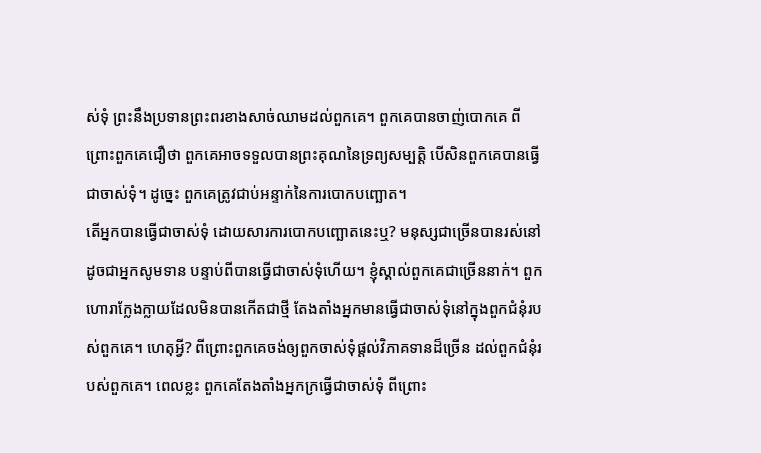ស់ទុំ ព្រះនឹងប្រទានព្រះពរខាងសាច់ឈាមដល់ពួកគេ។ ពួកគេបានចាញ់បោកគេ ពីព្រោះពួកគេជឿថា ពួកគេអាចទទួលបានព្រះគុណនៃទ្រព្យសម្បត្តិ បើសិនពួកគេបានធ្វើជាចាស់ទុំ។ ដូច្នេះ ពួកគេត្រូវជាប់អន្ទាក់នៃការបោកបញ្ឆោត។
តើអ្នកបានធ្វើជាចាស់ទុំ ដោយសារការបោកបញ្ឆោតនេះឬ? មនុស្សជាច្រើនបានរស់នៅដូចជាអ្នកសូមទាន បន្ទាប់ពីបានធ្វើជាចាស់ទុំហើយ។ ខ្ញុំស្គាល់ពួកគេជាច្រើននាក់។ ពួកហោរាក្លែងក្លាយដែលមិនបានកើតជាថ្មី តែងតាំងអ្នកមានធ្វើជាចាស់ទុំនៅក្នុងពួកជំនុំរបស់ពួកគេ។ ហេតុអ្វី? ពីព្រោះពួកគេចង់ឲ្យពួកចាស់ទុំផ្តល់វិភាគទានដ៏ច្រើន ដល់ពួកជំនុំរបស់ពួកគេ។ ពេលខ្លះ ពួកគេតែងតាំងអ្នកក្រធ្វើជាចាស់ទុំ ពីព្រោះ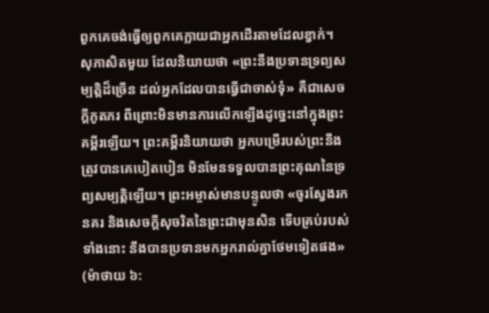ពួកគេចង់ធ្វើឲ្យពួកគេក្លាយជាអ្នកដើរតាមដែលខ្វាក់។
សុភាសិតមួយ ដែលនិយាយថា «ព្រះនឹងប្រទានទ្រព្យសម្បត្តិដ៏ច្រើន ដល់អ្នកដែលបានធ្វើជាចាស់ទុំ» គឺជាសេចក្តីភូតភរ ពីព្រោះមិនមានការលើកឡើងដូច្នេះនៅក្នុងព្រះគម្ពីរឡើយ។ ព្រះគម្ពីរនិយាយថា អ្នកបម្រើរបស់ព្រះនឹងត្រូវបានគេបៀតបៀន មិនមែនទទួលបានព្រះគុណនៃទ្រព្យសម្បត្តិឡើយ។ ព្រះអម្ចាស់មានបន្ទូលថា «ចូរស្វែងរកនគរ និងសេចក្តីសុចរិតនៃព្រះជាមុនសិន ទើបគ្រប់របស់ទាំងនោះ នឹងបានប្រទានមកអ្នករាល់គ្នាថែមទៀតផង» (ម៉ាថាយ ៦: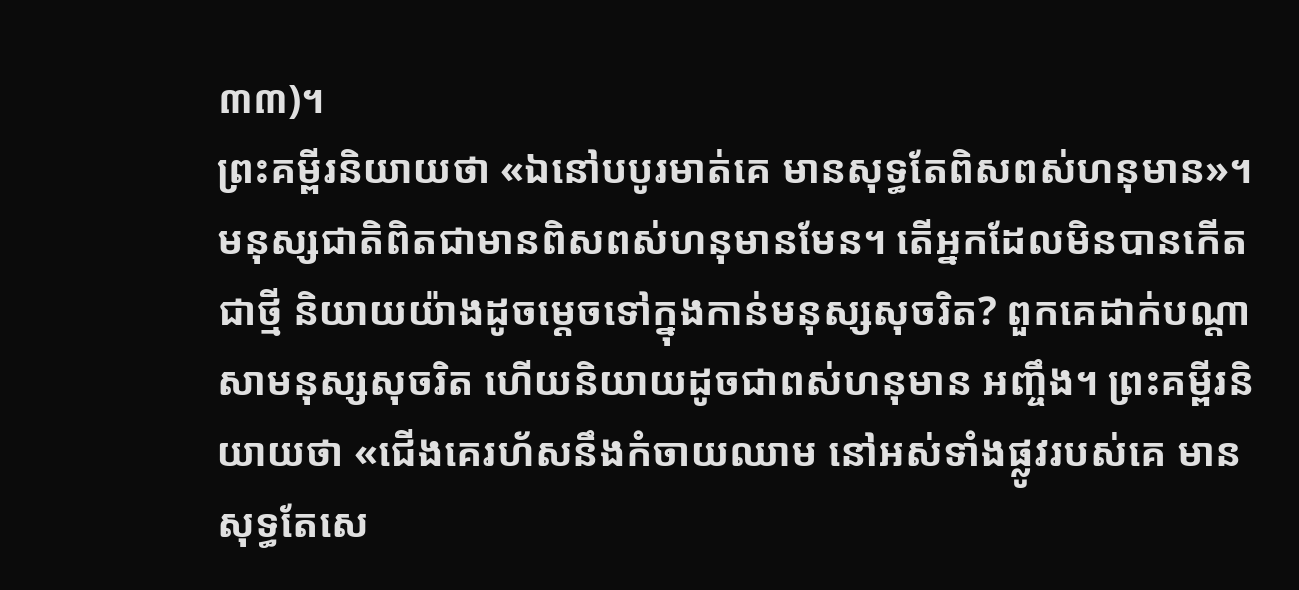៣៣)។
ព្រះគម្ពីរនិយាយថា «ឯនៅបបូរមាត់គេ មានសុទ្ធតែពិសពស់ហនុមាន»។ មនុស្សជាតិពិតជាមានពិសពស់ហនុមានមែន។ តើអ្នកដែលមិនបានកើតជាថ្មី និយាយយ៉ាងដូចម្តេចទៅក្នុងកាន់មនុស្សសុចរិត? ពួកគេដាក់បណ្តាសាមនុស្សសុចរិត ហើយនិយាយដូចជាពស់ហនុមាន អញ្ចឹង។ ព្រះគម្ពីរនិយាយថា «ជើងគេរហ័សនឹងកំចាយឈាម នៅអស់ទាំងផ្លូវរបស់គេ មានសុទ្ធតែសេ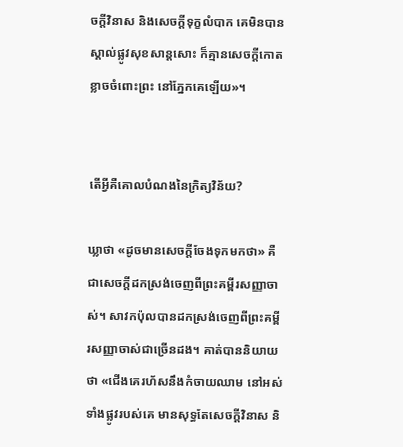ចក្តីវិនាស និងសេចក្តីទុក្ខលំបាក គេមិនបានស្គាល់ផ្លូវសុខសាន្តសោះ ក៏គ្មានសេចក្តីកោតខ្លាចចំពោះព្រះ នៅភ្នែកគេឡើយ»។


តើអ្វីគឺគោលបំណងនៃក្រិត្យវិន័យ?

ឃ្លាថា «ដូចមានសេចក្តីចែងទុកមកថា» គឺជាសេចក្តីដកស្រង់ចេញពីព្រះគម្ពីរសញ្ញាចាស់។ សាវកប៉ុលបានដកស្រង់ចេញពីព្រះគម្ពីរសញ្ញាចាស់ជាច្រើនដង។ គាត់បាននិយាយថា «ជើងគេរហ័សនឹងកំចាយឈាម នៅអស់ទាំងផ្លូវរបស់គេ មានសុទ្ធតែសេចក្តីវិនាស និ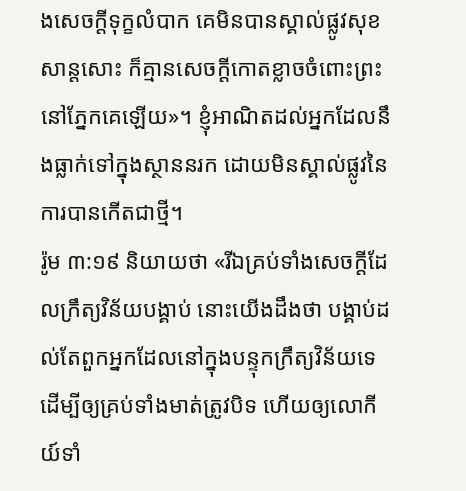ងសេចក្តីទុក្ខលំបាក គេមិនបានស្គាល់ផ្លូវសុខសាន្តសោះ ក៏គ្មានសេចក្តីកោតខ្លាចចំពោះព្រះ នៅភ្នែកគេឡើយ»។ ខ្ញុំអាណិតដល់អ្នកដែលនឹងធ្លាក់ទៅក្នុងស្ថាននរក ដោយមិនស្គាល់ផ្លូវនៃការបានកើតជាថ្មី។
រ៉ូម ៣:១៩ និយាយថា «រីឯគ្រប់ទាំងសេចក្តីដែលក្រឹត្យវិន័យបង្គាប់ នោះយើងដឹងថា បង្គាប់ដល់តែពួកអ្នកដែលនៅក្នុងបន្ទុកក្រឹត្យវិន័យទេ ដើម្បីឲ្យគ្រប់ទាំងមាត់ត្រូវបិទ ហើយឲ្យលោកីយ៍ទាំ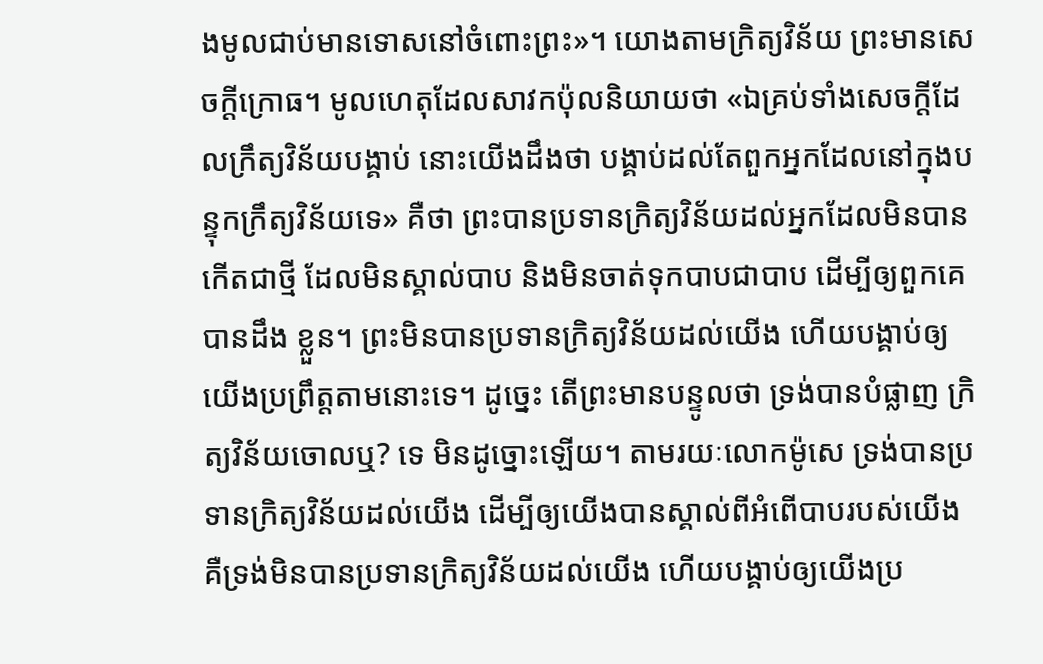ងមូលជាប់មានទោសនៅចំពោះព្រះ»។ យោងតាមក្រិត្យវិន័យ ព្រះមានសេចក្តីក្រោធ។ មូលហេតុដែលសាវកប៉ុលនិយាយថា «ឯគ្រប់ទាំងសេចក្តីដែលក្រឹត្យវិន័យបង្គាប់ នោះយើងដឹងថា បង្គាប់ដល់តែពួកអ្នកដែលនៅក្នុងបន្ទុកក្រឹត្យវិន័យទេ» គឺថា ព្រះបានប្រទានក្រិត្យវិន័យដល់អ្នកដែលមិនបានកើតជាថ្មី ដែលមិនស្គាល់បាប និងមិនចាត់ទុកបាបជាបាប ដើម្បីឲ្យពួកគេបានដឹង ខ្លួន។ ព្រះមិនបានប្រទានក្រិត្យវិន័យដល់យើង ហើយបង្គាប់ឲ្យយើងប្រព្រឹត្តតាមនោះទេ។ ដូច្នេះ តើព្រះមានបន្ទូលថា ទ្រង់បានបំផ្លាញ ក្រិត្យវិន័យចោលឬ? ទេ មិនដូច្នោះឡើយ។ តាមរយៈលោកម៉ូសេ ទ្រង់បានប្រទានក្រិត្យវិន័យដល់យើង ដើម្បីឲ្យយើងបានស្គាល់ពីអំពើបាបរបស់យើង គឺទ្រង់មិនបានប្រទានក្រិត្យវិន័យដល់យើង ហើយបង្គាប់ឲ្យយើងប្រ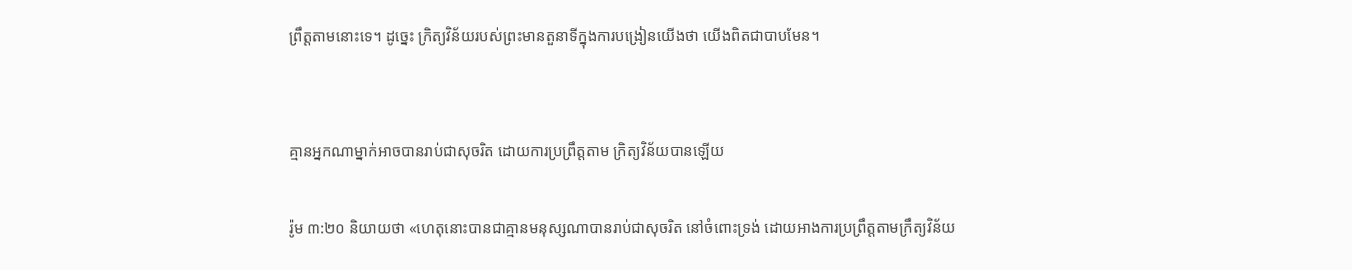ព្រឹត្តតាមនោះទេ។ ដូច្នេះ ក្រិត្យវិន័យរបស់ព្រះមានតួនាទីក្នុងការបង្រៀនយើងថា យើងពិតជាបាបមែន។


គ្មានអ្នកណាម្នាក់អាចបានរាប់ជាសុចរិត ដោយការប្រព្រឹត្តតាម ក្រិត្យវិន័យបានឡើយ

រ៉ូម ៣:២០ និយាយថា «ហេតុនោះបានជាគ្មានមនុស្សណាបានរាប់ជាសុចរិត នៅចំពោះទ្រង់ ដោយអាងការប្រព្រឹត្តតាមក្រឹត្យវិន័យ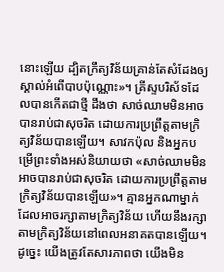នោះឡើយ ដ្បិតក្រឹត្យវិន័យគ្រាន់តែសំដែងឲ្យស្គាល់អំពើបាបប៉ុណ្ណោះ»។ គ្រីស្ទបរិស័ទដែលបានកើតជាថ្មី ដឹងថា សាច់ឈាមមិនអាចបានរាប់ជាសុចរិត ដោយការប្រព្រឹត្តតាមក្រិត្យវិន័យបានឡើយ។ សាវកប៉ុល និងអ្នកបម្រើព្រះទាំងអស់និយាយថា «សាច់ឈាមមិនអាចបានរាប់ជាសុចរិត ដោយការប្រព្រឹត្តតាមក្រិត្យវិន័យបានឡើយ»។ គ្មានអ្នកណាម្នាក់ ដែលអាចរក្សាតាមក្រិត្យវិន័យ ហើយនឹងរក្សាតាមក្រិត្យវិន័យនៅពេលអនាគតបានឡើយ។ ដូច្នេះ យើងត្រូវតែសារភាពថា យើងមិន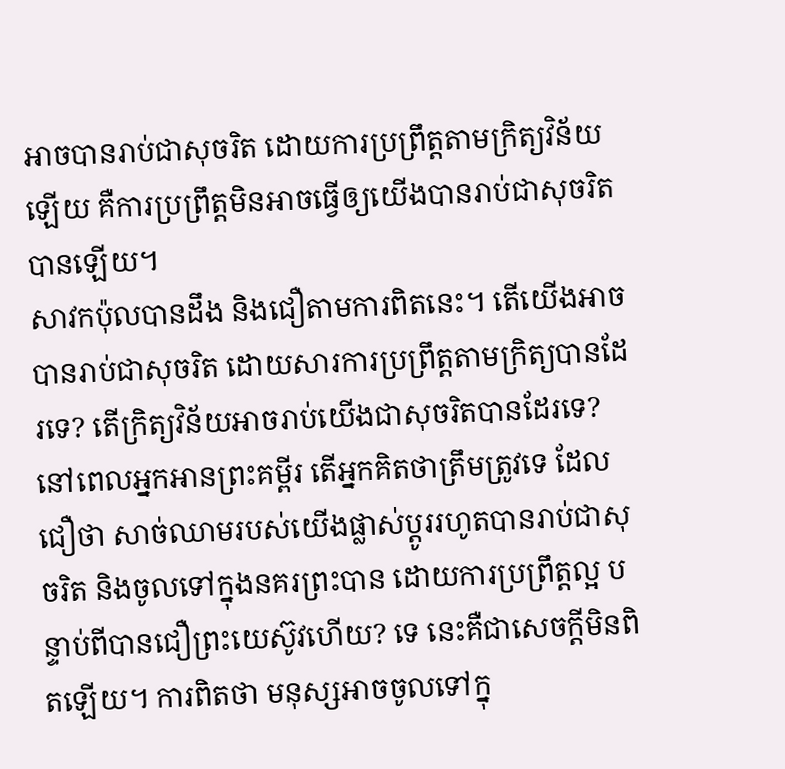អាចបានរាប់ជាសុចរិត ដោយការប្រព្រឹត្តតាមក្រិត្យវិន័យឡើយ គឺការប្រព្រឹត្តមិនអាចធ្វើឲ្យយើងបានរាប់ជាសុចរិតបានឡើយ។
សាវកប៉ុលបានដឹង និងជឿតាមការពិតនេះ។ តើយើងអាចបានរាប់ជាសុចរិត ដោយសារការប្រព្រឹត្តតាមក្រិត្យបានដែរទេ? តើក្រិត្យវិន័យអាចរាប់យើងជាសុចរិតបានដែរទេ? នៅពេលអ្នកអានព្រះគម្ពីរ តើអ្នកគិតថាត្រឹមត្រូវទេ ដែលជឿថា សាច់ឈាមរបស់យើងផ្លាស់ប្តូររហូតបានរាប់ជាសុចរិត និងចូលទៅក្នុងនគរព្រះបាន ដោយការប្រព្រឹត្តល្អ បន្ទាប់ពីបានជឿព្រះយេស៊ូវហើយ? ទេ នេះគឺជាសេចក្តីមិនពិតឡើយ។ ការពិតថា មនុស្សអាចចូលទៅក្នុ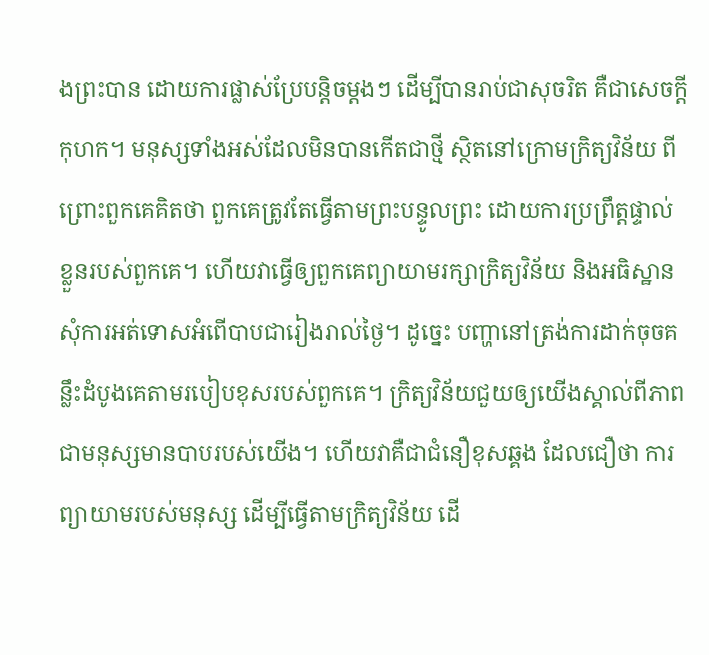ងព្រះបាន ដោយការផ្លាស់ប្រែបន្តិចម្តងៗ ដើម្បីបានរាប់ជាសុចរិត គឺជាសេចក្តីកុហក។ មនុស្សទាំងអស់ដែលមិនបានកើតជាថ្មី ស្ថិតនៅក្រោមក្រិត្យវិន័យ ពីព្រោះពួកគេគិតថា ពួកគេត្រូវតែធ្វើតាមព្រះបន្ទូលព្រះ ដោយការប្រព្រឹត្តផ្ទាល់ខ្លួនរបស់ពួកគេ។ ហើយវាធ្វើឲ្យពួកគេព្យាយាមរក្សាក្រិត្យវិន័យ និងអធិស្ឋានសុំការអត់ទោសអំពើបាបជារៀងរាល់ថ្ងៃ។ ដូច្នេះ បញ្ហានៅត្រង់ការដាក់ចុចគន្លឹះដំបូងគេតាមរបៀបខុសរបស់ពួកគេ។ ក្រិត្យវិន័យជួយឲ្យយើងស្គាល់ពីភាពជាមនុស្សមានបាបរបស់យើង។ ហើយវាគឺជាជំនឿខុសឆ្គង ដែលជឿថា ការព្យាយាមរបស់មនុស្ស ដើម្បីធ្វើតាមក្រិត្យវិន័យ ដើ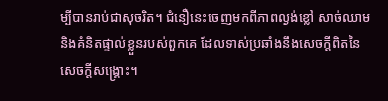ម្បីបានរាប់ជាសុចរិត។ ជំនឿនេះចេញមកពីភាពល្ងង់ខ្លៅ សាច់ឈាម និងគំនិតផ្ទាល់ខ្លួនរបស់ពួកគេ ដែលទាស់ប្រឆាំងនឹងសេចក្តីពិតនៃសេចក្តីសង្រ្គោះ។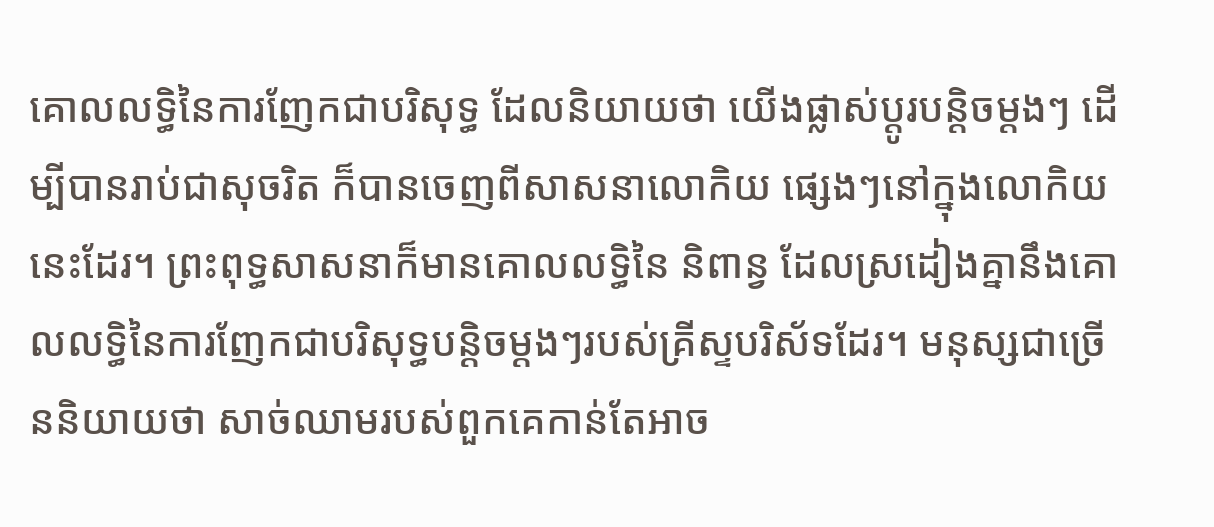គោលលទ្ធិនៃការញែកជាបរិសុទ្ធ ដែលនិយាយថា យើងផ្លាស់ប្តូរបន្តិចម្តងៗ ដើម្បីបានរាប់ជាសុចរិត ក៏បានចេញពីសាសនាលោកិយ ផ្សេងៗនៅក្នុងលោកិយនេះដែរ។ ព្រះពុទ្ធសាសនាក៏មានគោលលទ្ធិនៃ និពាន្វ ដែលស្រដៀងគ្នានឹងគោលលទ្ធិនៃការញែកជាបរិសុទ្ធបន្តិចម្តងៗរបស់គ្រីស្ទបរិស័ទដែរ។ មនុស្សជាច្រើននិយាយថា សាច់ឈាមរបស់ពួកគេកាន់តែអាច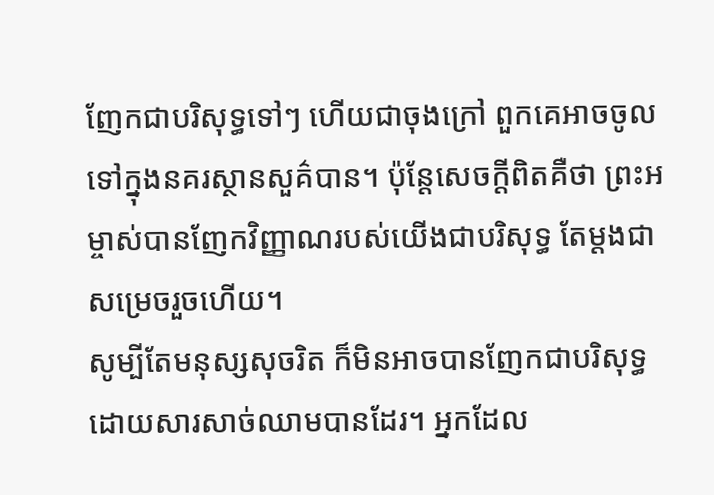ញែកជាបរិសុទ្ធទៅៗ ហើយជាចុងក្រៅ ពួកគេអាចចូលទៅក្នុងនគរស្ថានសួគ៌បាន។ ប៉ុន្តែសេចក្តីពិតគឺថា ព្រះអម្ចាស់បានញែកវិញ្ញាណរបស់យើងជាបរិសុទ្ធ តែម្តងជាសម្រេចរួចហើយ។
សូម្បីតែមនុស្សសុចរិត ក៏មិនអាចបានញែកជាបរិសុទ្ធ ដោយសារសាច់ឈាមបានដែរ។ អ្នកដែល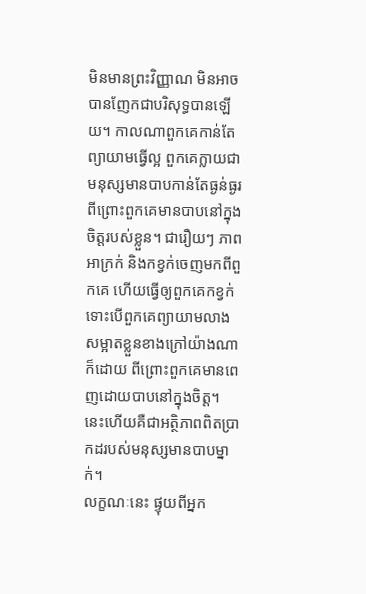មិនមានព្រះវិញ្ញាណ មិនអាចបានញែកជាបរិសុទ្ធបានឡើយ។ កាលណាពួកគេកាន់តែព្យាយាមធ្វើល្អ ពួកគេក្លាយជាមនុស្សមានបាបកាន់តែធ្ងន់ធ្ងរ ពីព្រោះពួកគេមានបាបនៅក្នុងចិត្តរបស់ខ្លួន។ ជារឿយៗ ភាពអាក្រក់ និងកខ្វក់ចេញមកពីពួកគេ ហើយធ្វើឲ្យពួកគេកខ្វក់ ទោះបើពួកគេព្យាយាមលាងសម្អាតខ្លួនខាងក្រៅយ៉ាងណាក៏ដោយ ពីព្រោះពួកគេមានពេញដោយបាបនៅក្នុងចិត្ត។ នេះហើយគឺជាអត្ថិភាពពិតប្រាកដរបស់មនុស្សមានបាបម្នាក់។
លក្ខណៈនេះ ផ្ទុយពីអ្នក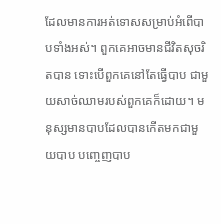ដែលមានការអត់ទោសសម្រាប់អំពើបាបទាំងអស់។ ពួកគេអាចមានជីវិតសុចរិតបាន ទោះបើពួកគេនៅតែធ្វើបាប ជាមួយសាច់ឈាមរបស់ពួកគេក៏ដោយ។ មនុស្សមានបាបដែលបានកើតមកជាមួយបាប បញ្ចេញបាប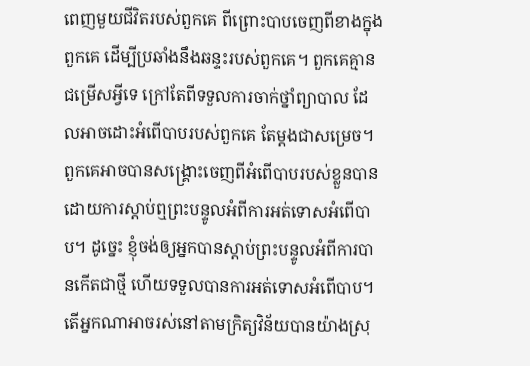ពេញមួយជីវិតរបស់ពួកគេ ពីព្រោះបាបចេញពីខាងក្នុងពួកគេ ដើម្បីប្រឆាំងនឹងឆន្ទះរបស់ពួកគេ។ ពួកគេគ្មានជម្រើសអ្វីទេ ក្រៅតែពីទទួលការចាក់ថ្នាំព្យាបាល ដែលអាចដោះអំពើបាបរបស់ពួកគេ តែម្តងជាសម្រេច។ ពួកគេអាចបានសង្រ្គោះចេញពីអំពើបាបរបស់ខ្លួនបាន ដោយការស្តាប់ឮព្រះបន្ទូលអំពីការអត់ទោសអំពើបាប។ ដូច្នេះ ខ្ញុំចង់ឲ្យអ្នកបានស្តាប់ព្រះបន្ទូលអំពីការបានកើតជាថ្មី ហើយទទួលបានការអត់ទោសអំពើបាប។
តើអ្នកណាអាចរស់នៅតាមក្រិត្យវិន័យបានយ៉ាងស្រុ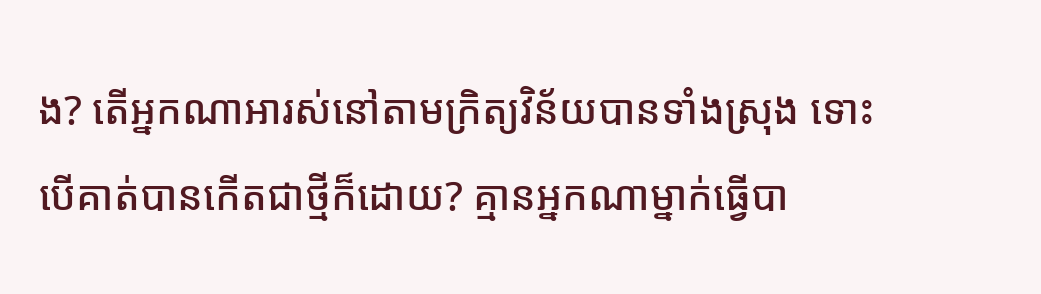ង? តើអ្នកណាអារស់នៅតាមក្រិត្យវិន័យបានទាំងស្រុង ទោះបើគាត់បានកើតជាថ្មីក៏ដោយ? គ្មានអ្នកណាម្នាក់ធ្វើបា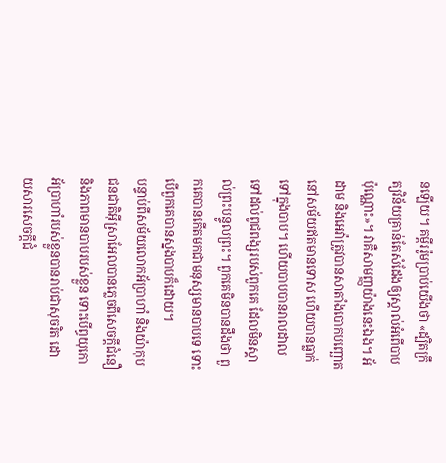នឡើយ។ គម្ពីររ៉ូមប្រាប់យើងថា «ដ្បិតក្រឹត្យវិន័យគ្រាន់តែសំដែងឲ្យស្គាល់អំពើបាបប៉ុណ្ណោះ»។ វាគឺសាមញ្ញយ៉ាងនេះឯង។ អ័ដាម និងអេវ៉ាត្រូវបានសាតាំងបោកបញ្ឆោត នៅសម័យឥតមានទោស ហើយបានធ្លាក់ទៅក្នុងបាប។ ហើយបាបបានរាលដាលទៅដល់ពូជពង្សរបស់ពួកគេ ដែលមិនស្គាល់ព្រះបន្ទូលព្រះ។ ពួកគេមិនបានដឹងថា ពួកគេបានកើតមកជាមនុស្សមានបាបទេ ទោះបើពួកគេបានស្នងបាបក៏ដោយ។
បន្ទាប់ពីសម័យលោកអ័ប្រាហាំ និងយ៉ាកុប ជនជាតិអ៊ីស្រាអែលបានភ្លេចពីសេចក្តីជំនឿ និងភាពមានបាបរបស់ខ្លួន ទោះបើព្ធយុកោអ័ប្រាហាំរបស់ខ្លួនបានរាប់ជាសុចរិត ដោយសារសេចក្តីជំ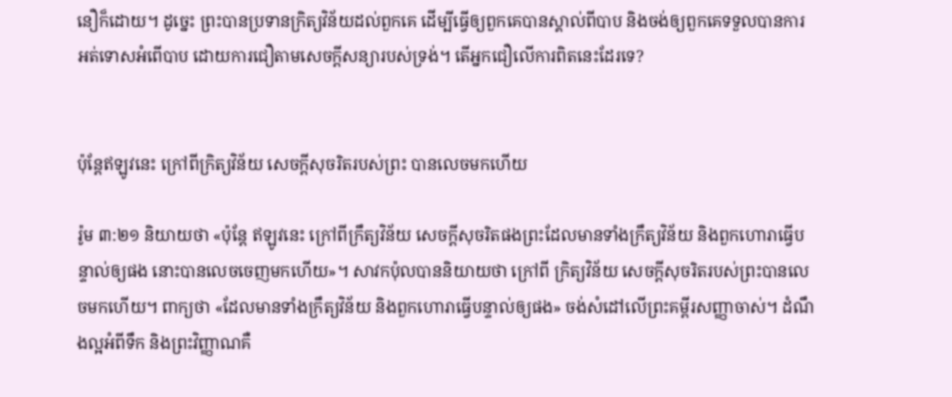នឿក៏ដោយ។ ដូច្នេះ ព្រះបានប្រទានក្រិត្យវិន័យដល់ពួកគេ ដើម្បីធ្វើឲ្យពួកគេបានស្គាល់ពីបាប និងចង់ឲ្យពួកគេទទួលបានការអត់ទោសអំពើបាប ដោយការជឿតាមសេចក្តីសន្យារបស់ទ្រង់។ តើអ្នកជឿលើការពិតនេះដែរទេ?


ប៉ុន្តែឥឡូវនេះ ក្រៅពីក្រិត្យវិន័យ សេចក្តីសុចរិតរបស់ព្រះ បានលេចមកហើយ

រ៉ូម ៣:២១ និយាយថា «ប៉ុន្តែ ឥឡូវនេះ ក្រៅពីក្រឹត្យវិន័យ សេចក្តីសុចរិតផងព្រះដែលមានទាំងក្រឹត្យវិន័យ និងពួកហោរាធ្វើបន្ទាល់ឲ្យផង នោះបានលេចចេញមកហើយ»។ សាវកប៉ុលបាននិយាយថា ក្រៅពី ក្រិត្យវិន័យ សេចក្តីសុចរិតរបស់ព្រះបានលេចមកហើយ។ ពាក្យថា «ដែលមានទាំងក្រឹត្យវិន័យ និងពួកហោរាធ្វើបន្ទាល់ឲ្យផង» ចង់សំដៅលើព្រះគម្ពីរសញ្ញាចាស់។ ដំណឹងល្អអំពីទឹក និងព្រះវិញ្ញាណគឺ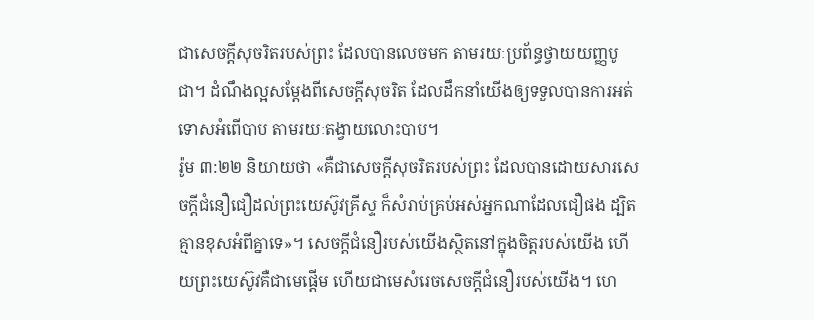ជាសេចក្តីសុចរិតរបស់ព្រះ ដែលបានលេចមក តាមរយៈប្រព័ន្ធថ្វាយយញ្ញបូជា។ ដំណឹងល្អសម្តែងពីសេចក្តីសុចរិត ដែលដឹកនាំយើងឲ្យទទួលបានការអត់ទោសអំពើបាប តាមរយៈតង្វាយលោះបាប។
រ៉ូម ៣:២២ និយាយថា «គឺជាសេចក្តីសុចរិតរបស់ព្រះ ដែលបានដោយសារសេចក្តីជំនឿជឿដល់ព្រះយេស៊ូវគ្រីស្ទ ក៏សំរាប់គ្រប់អស់អ្នកណាដែលជឿផង ដ្បិតគ្មានខុសអំពីគ្នាទេ»។ សេចក្តីជំនឿរបស់យើងស្ថិតនៅក្នុងចិត្តរបស់យើង ហើយព្រះយេស៊ូវគឺជាមេផ្តើម ហើយជាមេសំរេចសេចក្តីជំនឿរបស់យើង។ ហេ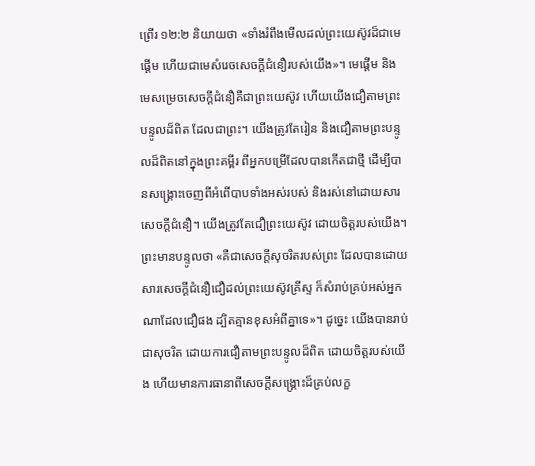ព្រើរ ១២:២ និយាយថា «ទាំងរំពឹងមើលដល់ព្រះយេស៊ូវដ៏ជាមេផ្តើម ហើយជាមេសំរេចសេចក្តីជំនឿរបស់យើង»។ មេផ្តើម និងមេសម្រេចសេចក្តីជំនឿគឺជាព្រះយេស៊ូវ ហើយយើងជឿតាមព្រះបន្ទូលដ៏ពិត ដែលជាព្រះ។ យើងត្រូវតែរៀន និងជឿតាមព្រះបន្ទូលដ៏ពិតនៅក្នុងព្រះគម្ពីរ ពីអ្នកបម្រើដែលបានកើតជាថ្មី ដើម្បីបានសង្រ្គោះចេញពីអំពើបាបទាំងអស់របស់ និងរស់នៅដោយសារសេចក្តីជំនឿ។ យើងត្រូវតែជឿព្រះយេស៊ូវ ដោយចិត្តរបស់យើង។
ព្រះមានបន្ទូលថា «គឺជាសេចក្តីសុចរិតរបស់ព្រះ ដែលបានដោយសារសេចក្តីជំនឿជឿដល់ព្រះយេស៊ូវគ្រីស្ទ ក៏សំរាប់គ្រប់អស់អ្នកណាដែលជឿផង ដ្បិតគ្មានខុសអំពីគ្នាទេ»។ ដូច្នេះ យើងបានរាប់ជាសុចរិត ដោយការជឿតាមព្រះបន្ទូលដ៏ពិត ដោយចិត្តរបស់យើង ហើយមានការធានាពីសេចក្តីសង្រ្គោះដ៏គ្រប់លក្ខ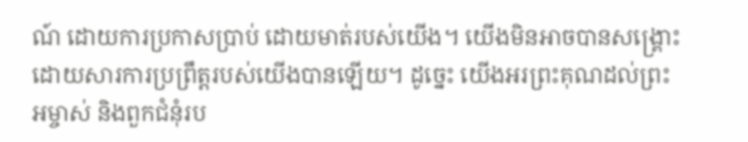ណ៍ ដោយការប្រកាសប្រាប់ ដោយមាត់របស់យើង។ យើងមិនអាចបានសង្រ្គោះ ដោយសារការប្រព្រឹត្តរបស់យើងបានឡើយ។ ដូច្នេះ យើងអរព្រះគុណដល់ព្រះអម្ចាស់ និងពួកជំនុំរប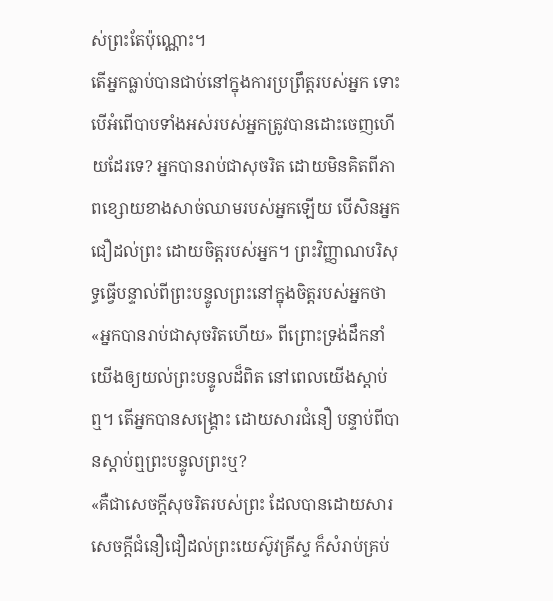ស់ព្រះតែប៉ុណ្ណោះ។
តើអ្នកធ្លាប់បានជាប់នៅក្នុងការប្រព្រឹត្តរបស់អ្នក ទោះបើអំពើបាបទាំងអស់របស់អ្នកត្រូវបានដោះចេញហើយដែរទេ? អ្នកបានរាប់ជាសុចរិត ដោយមិនគិតពីភាពខ្សោយខាងសាច់ឈាមរបស់អ្នកឡើយ បើសិនអ្នកជឿដល់ព្រះ ដោយចិត្តរបស់អ្នក។ ព្រះវិញ្ញាណបរិសុទ្ធធ្វើបន្ទាល់ពីព្រះបន្ទូលព្រះនៅក្នុងចិត្តរបស់អ្នកថា «អ្នកបានរាប់ជាសុចរិតហើយ» ពីព្រោះទ្រង់ដឹកនាំយើងឲ្យយល់ព្រះបន្ទូលដ៏ពិត នៅពេលយើងស្តាប់ឮ។ តើអ្នកបានសង្រ្គោះ ដោយសារជំនឿ បន្ទាប់ពីបានស្តាប់ឮព្រះបន្ទូលព្រះឬ?
«គឺជាសេចក្តីសុចរិតរបស់ព្រះ ដែលបានដោយសារសេចក្តីជំនឿជឿដល់ព្រះយេស៊ូវគ្រីស្ទ ក៏សំរាប់គ្រប់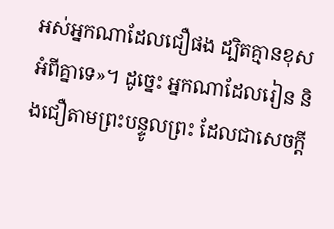អស់អ្នកណាដែលជឿផង ដ្បិតគ្មានខុសអំពីគ្នាទេ»។ ដូច្នេះ អ្នកណាដែលរៀន និងជឿតាមព្រះបន្ទូលព្រះ ដែលជាសេចក្តី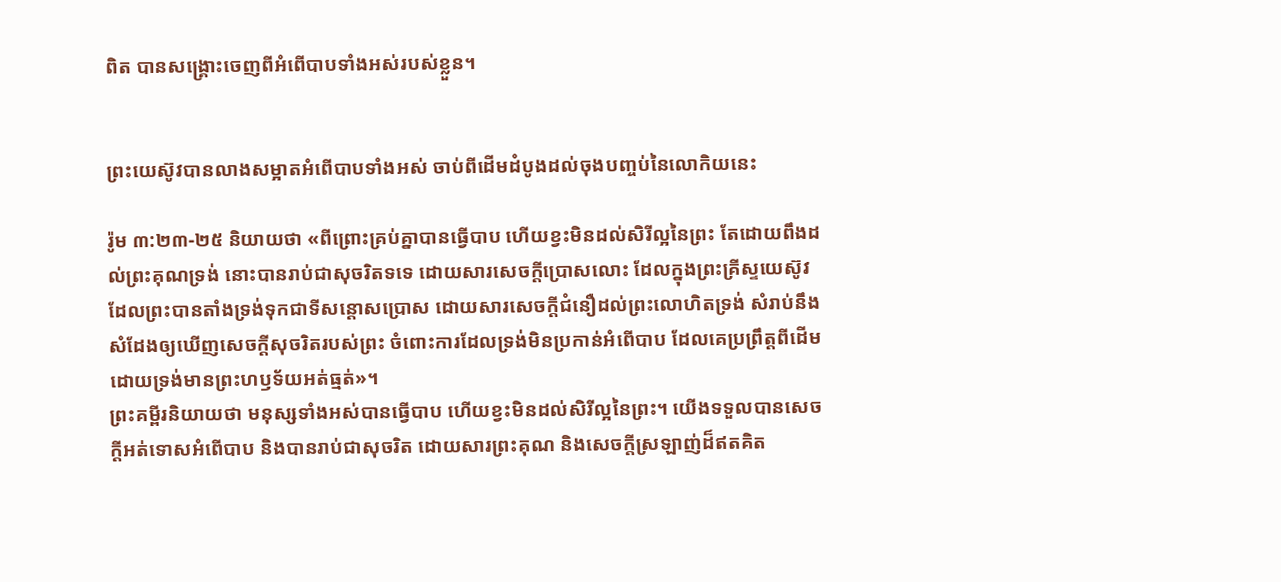ពិត បានសង្រ្គោះចេញពីអំពើបាបទាំងអស់របស់ខ្លួន។


ព្រះយេស៊ូវបានលាងសម្អាតអំពើបាបទាំងអស់ ចាប់ពីដើមដំបូងដល់ចុងបញ្ចប់នៃលោកិយនេះ

រ៉ូម ៣:២៣-២៥ និយាយថា «ពីព្រោះគ្រប់គ្នាបានធ្វើបាប ហើយខ្វះមិនដល់សិរីល្អនៃព្រះ តែដោយពឹងដល់ព្រះគុណទ្រង់ នោះបានរាប់ជាសុចរិតទទេ ដោយសារសេចក្តីប្រោសលោះ ដែលក្នុងព្រះគ្រីស្ទយេស៊ូវ
ដែលព្រះបានតាំងទ្រង់ទុកជាទីសន្តោសប្រោស ដោយសារសេចក្តីជំនឿដល់ព្រះលោហិតទ្រង់ សំរាប់នឹងសំដែងឲ្យឃើញសេចក្តីសុចរិតរបស់ព្រះ ចំពោះការដែលទ្រង់មិនប្រកាន់អំពើបាប ដែលគេប្រព្រឹត្តពីដើម ដោយទ្រង់មានព្រះហឫទ័យអត់ធ្មត់»។
ព្រះគម្ពីរនិយាយថា មនុស្សទាំងអស់បានធ្វើបាប ហើយខ្វះមិនដល់សិរីល្អនៃព្រះ។ យើងទទួលបានសេចក្តីអត់ទោសអំពើបាប និងបានរាប់ជាសុចរិត ដោយសារព្រះគុណ និងសេចក្តីស្រឡាញ់ដ៏ឥតគិត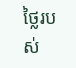ថ្លៃរបស់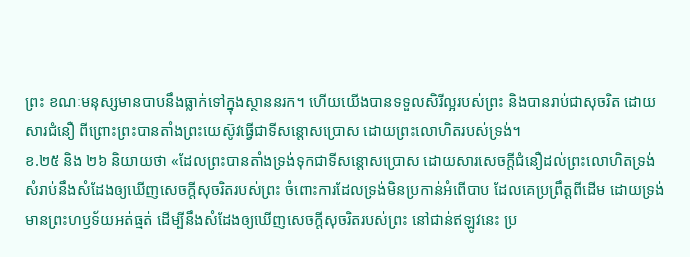ព្រះ ខណៈមនុស្សមានបាបនឹងធ្លាក់ទៅក្នុងស្ថាននរក។ ហើយយើងបានទទួលសិរីល្អរបស់ព្រះ និងបានរាប់ជាសុចរិត ដោយសារជំនឿ ពីព្រោះព្រះបានតាំងព្រះយេស៊ូវធ្វើជាទីសន្តោសប្រោស ដោយព្រះលោហិតរបស់ទ្រង់។
ខ.២៥ និង ២៦ និយាយថា «ដែលព្រះបានតាំងទ្រង់ទុកជាទីសន្តោសប្រោស ដោយសារសេចក្តីជំនឿដល់ព្រះលោហិតទ្រង់ សំរាប់នឹងសំដែងឲ្យឃើញសេចក្តីសុចរិតរបស់ព្រះ ចំពោះការដែលទ្រង់មិនប្រកាន់អំពើបាប ដែលគេប្រព្រឹត្តពីដើម ដោយទ្រង់មានព្រះហឫទ័យអត់ធ្មត់ ដើម្បីនឹងសំដែងឲ្យឃើញសេចក្តីសុចរិតរបស់ព្រះ នៅជាន់ឥឡូវនេះ ប្រ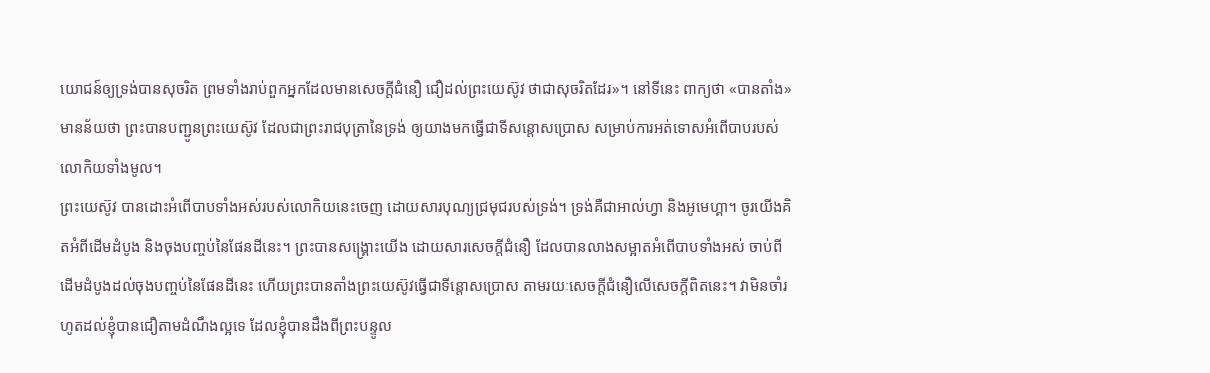យោជន៍ឲ្យទ្រង់បានសុចរិត ព្រមទាំងរាប់ពួកអ្នកដែលមានសេចក្តីជំនឿ ជឿដល់ព្រះយេស៊ូវ ថាជាសុចរិតដែរ»។ នៅទីនេះ ពាក្យថា «បានតាំង» មានន័យថា ព្រះបានបញ្ជូនព្រះយេស៊ូវ ដែលជាព្រះរាជបុត្រានៃទ្រង់ ឲ្យយាងមកធ្វើជាទីសន្តោសប្រោស សម្រាប់ការអត់ទោសអំពើបាបរបស់លោកិយទាំងមូល។
ព្រះយេស៊ូវ បានដោះអំពើបាបទាំងអស់របស់លោកិយនេះចេញ ដោយសារបុណ្យជ្រមុជរបស់ទ្រង់។ ទ្រង់គឺជាអាល់ហ្វា និងអូមេហ្គា។ ចូរយើងគិតអំពីដើមដំបូង និងចុងបញ្ចប់នៃផែនដីនេះ។ ព្រះបានសង្រ្គោះយើង ដោយសារសេចក្តីជំនឿ ដែលបានលាងសម្អាតអំពើបាបទាំងអស់ ចាប់ពីដើមដំបូងដល់ចុងបញ្ចប់នៃផែនដីនេះ ហើយព្រះបានតាំងព្រះយេស៊ូវធ្វើជាទីន្តោសប្រោស តាមរយៈសេចក្តីជំនឿលើសេចក្តីពិតនេះ។ វាមិនចាំរហូតដល់ខ្ញុំបានជឿតាមដំណឹងល្អទេ ដែលខ្ញុំបានដឹងពីព្រះបន្ទូល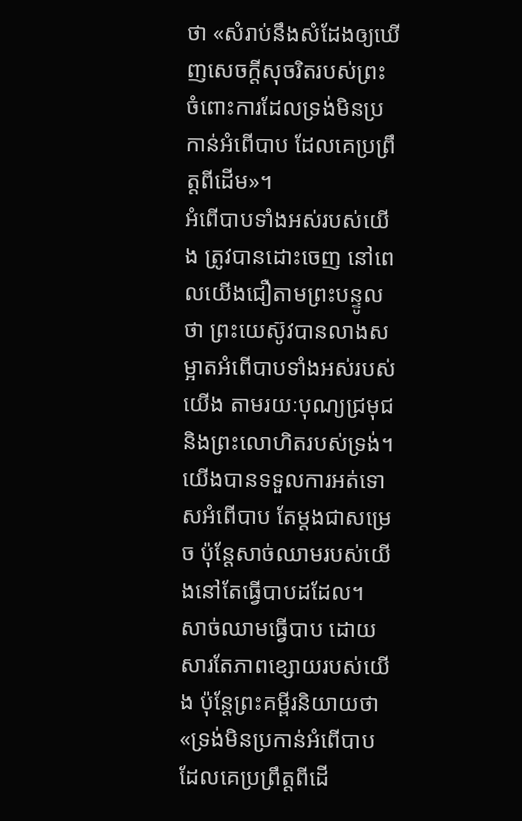ថា «សំរាប់នឹងសំដែងឲ្យឃើញសេចក្តីសុចរិតរបស់ព្រះ ចំពោះការដែលទ្រង់មិនប្រកាន់អំពើបាប ដែលគេប្រព្រឹត្តពីដើម»។
អំពើបាបទាំងអស់របស់យើង ត្រូវបានដោះចេញ នៅពេលយើងជឿតាមព្រះបន្ទូលថា ព្រះយេស៊ូវបានលាងសម្អាតអំពើបាបទាំងអស់របស់យើង តាមរយៈបុណ្យជ្រមុជ និងព្រះលោហិតរបស់ទ្រង់។ យើងបានទទួលការអត់ទោសអំពើបាប តែម្តងជាសម្រេច ប៉ុន្តែសាច់ឈាមរបស់យើងនៅតែធ្វើបាបដដែល។ សាច់ឈាមធ្វើបាប ដោយសារតែភាពខ្សោយរបស់យើង ប៉ុន្តែព្រះគម្ពីរនិយាយថា «ទ្រង់មិនប្រកាន់អំពើបាប ដែលគេប្រព្រឹត្តពីដើ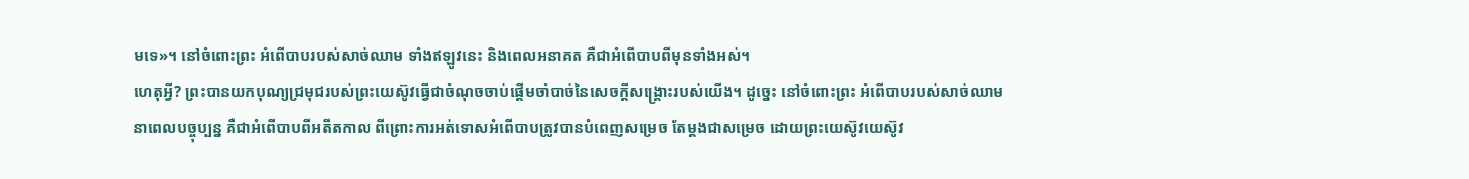មទេ»។ នៅចំពោះព្រះ អំពើបាបរបស់សាច់ឈាម ទាំងឥឡូវនេះ និងពេលអនាគត គឺជាអំពើបាបពីមុនទាំងអស់។
ហេតុអ្វី? ព្រះបានយកបុណ្យជ្រមុជរបស់ព្រះយេស៊ូវធ្វើជាចំណុចចាប់ផ្តើមចាំបាច់នៃសេចក្តីសង្រ្គោះរបស់យើង។ ដូច្នេះ នៅចំពោះព្រះ អំពើបាបរបស់សាច់ឈាមនាពេលបច្ចុប្បន្ន គឺជាអំពើបាបពីអតីតកាល ពីព្រោះការអត់ទោសអំពើបាបត្រូវបានបំពេញសម្រេច តែម្តងជាសម្រេច ដោយព្រះយេស៊ូវយេស៊ូវ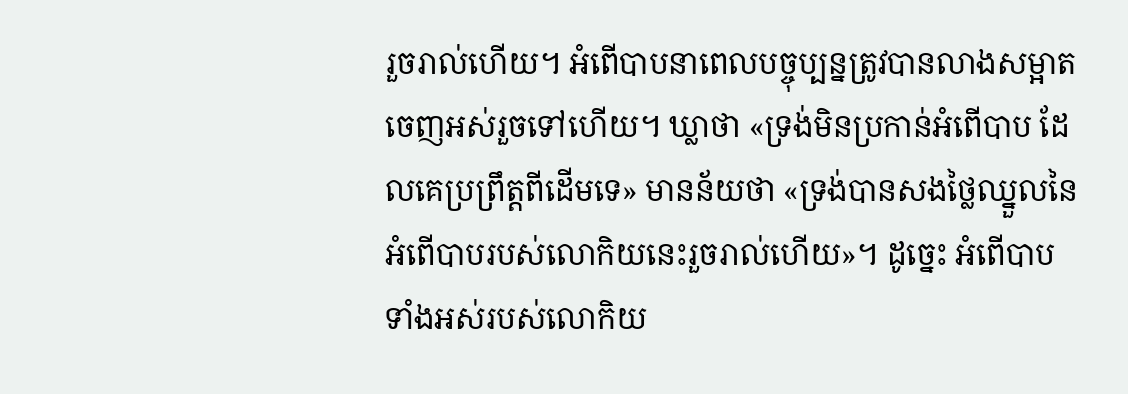រួចរាល់ហើយ។ អំពើបាបនាពេលបច្ចុប្បន្នត្រូវបានលាងសម្អាតចេញអស់រួចទៅហើយ។ ឃ្លាថា «ទ្រង់មិនប្រកាន់អំពើបាប ដែលគេប្រព្រឹត្តពីដើមទេ» មានន័យថា «ទ្រង់បានសងថ្លៃឈ្នួលនៃអំពើបាបរបស់លោកិយនេះរួចរាល់ហើយ»។ ដូច្នេះ អំពើបាបទាំងអស់របស់លោកិយ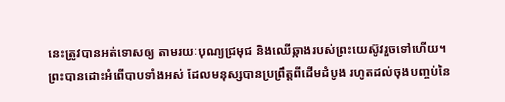នេះត្រូវបានអត់ទោសឲ្យ តាមរយៈបុណ្យជ្រមុជ និងឈើឆ្កាងរបស់ព្រះយេស៊ូវរួចទៅហើយ។
ព្រះបានដោះអំពើបាបទាំងអស់ ដែលមនុស្សបានប្រព្រឹត្តពីដើមដំបូង រហូតដល់ចុងបញ្ចប់នៃ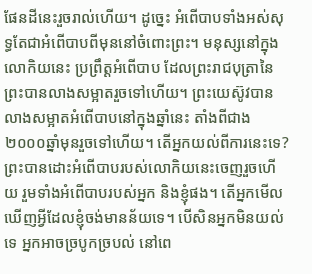ផែនដីនេះរួចរាល់ហើយ។ ដូច្នេះ អំពើបាបទាំងអស់សុទ្ធតែជាអំពើបាបពីមុននៅចំពោះព្រះ។ មនុស្សនៅក្នុងលោកិយនេះ ប្រព្រឹត្តអំពើបាប ដែលព្រះរាជបុត្រានៃព្រះបានលាងសម្អាតរួចទៅហើយ។ ព្រះយេស៊ូវបានលាងសម្អាតអំពើបាបនៅក្នុងឆ្នាំនេះ តាំងពីជាង២០០០ឆ្នាំមុនរួចទៅហើយ។ តើអ្នកយល់ពីការនេះទេ?
ព្រះបានដោះអំពើបាបរបស់លោកិយនេះចេញរួចហើយ រួមទាំងអំពើបាបរបស់អ្នក និងខ្ញុំផង។ តើអ្នកមើលឃើញអ្វីដែលខ្ញុំចង់មានន័យទេ។ បើសិនអ្នកមិនយល់ទេ អ្នកអាចច្របូកច្របល់ នៅពេ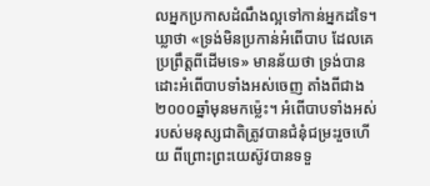លអ្នកប្រកាសដំណឹងល្អទៅកាន់អ្នកដទៃ។ ឃ្លាថា «ទ្រង់មិនប្រកាន់អំពើបាប ដែលគេប្រព្រឹត្តពីដើមទេ» មានន័យថា ទ្រង់បានដោះអំពើបាបទាំងអស់ចេញ តាំងពីជាង២០០០ឆ្នាំមុនមកម៉្លេះ។ អំពើបាបទាំងអស់របស់មនុស្សជាតិត្រូវបានជំនុំជម្រះរួចហើយ ពីព្រោះព្រះយេស៊ូវបានទទួ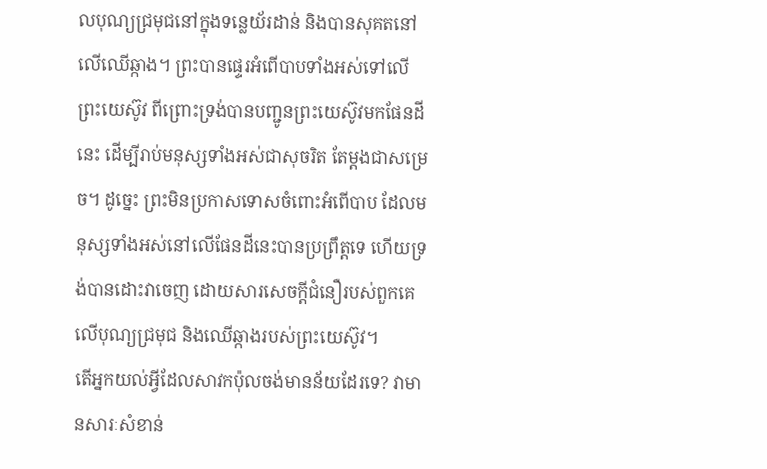លបុណ្យជ្រមុជនៅក្នុងទន្លេយ័រដាន់ និងបានសុគតនៅលើឈើឆ្កាង។ ព្រះបានផ្ទេរអំពើបាបទាំងអស់ទៅលើព្រះយេស៊ូវ ពីព្រោះទ្រង់បានបញ្ជូនព្រះយេស៊ូវមកផែនដីនេះ ដើម្បីរាប់មនុស្សទាំងអស់ជាសុចរិត តែម្តងជាសម្រេច។ ដូច្នេះ ព្រះមិនប្រកាសទោសចំពោះអំពើបាប ដែលមនុស្សទាំងអស់នៅលើផែនដីនេះបានប្រព្រឹត្តទេ ហើយទ្រង់បានដោះវាចេញ ដោយសារសេចក្តីជំនឿរបស់ពួកគេលើបុណ្យជ្រមុជ និងឈើឆ្កាងរបស់ព្រះយេស៊ូវ។
តើអ្នកយល់អ្វីដែលសាវកប៉ុលចង់មានន័យដែរទេ? វាមានសារៈសំខាន់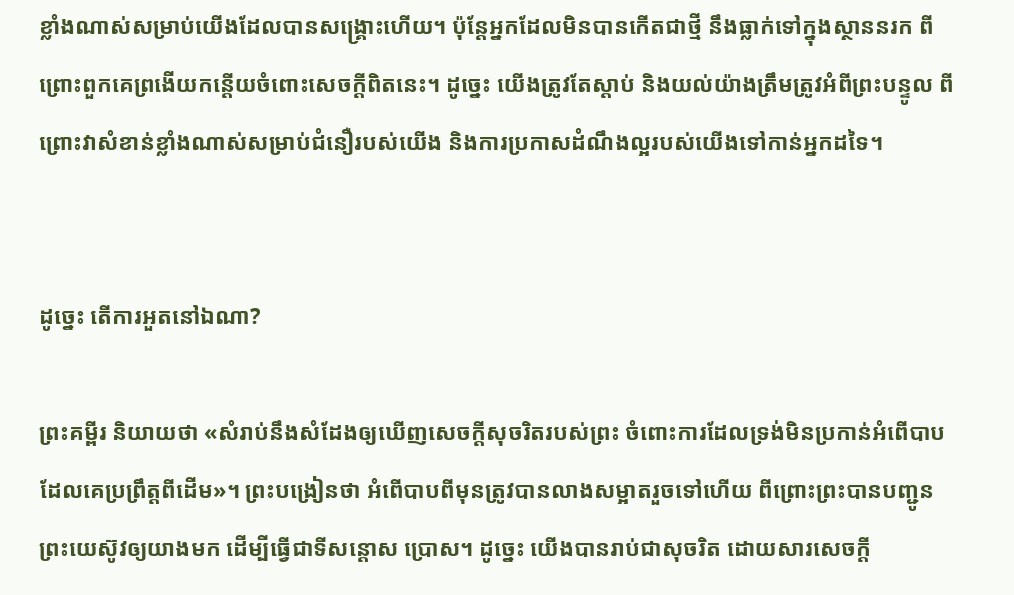ខ្លាំងណាស់សម្រាប់យើងដែលបានសង្រ្គោះហើយ។ ប៉ុន្តែអ្នកដែលមិនបានកើតជាថ្មី នឹងធ្លាក់ទៅក្នុងស្ថាននរក ពីព្រោះពួកគេព្រងើយកន្តើយចំពោះសេចក្តីពិតនេះ។ ដូច្នេះ យើងត្រូវតែស្តាប់ និងយល់យ៉ាងត្រឹមត្រូវអំពីព្រះបន្ទូល ពីព្រោះវាសំខាន់ខ្លាំងណាស់សម្រាប់ជំនឿរបស់យើង និងការប្រកាសដំណឹងល្អរបស់យើងទៅកាន់អ្នកដទៃ។


ដូច្នេះ តើការអួតនៅឯណា?

ព្រះគម្ពីរ និយាយថា «សំរាប់នឹងសំដែងឲ្យឃើញសេចក្តីសុចរិតរបស់ព្រះ ចំពោះការដែលទ្រង់មិនប្រកាន់អំពើបាប ដែលគេប្រព្រឹត្តពីដើម»។ ព្រះបង្រៀនថា អំពើបាបពីមុនត្រូវបានលាងសម្អាតរួចទៅហើយ ពីព្រោះព្រះបានបញ្ជូនព្រះយេស៊ូវឲ្យយាងមក ដើម្បីធ្វើជាទីសន្តោស ប្រោស។ ដូច្នេះ យើងបានរាប់ជាសុចរិត ដោយសារសេចក្តី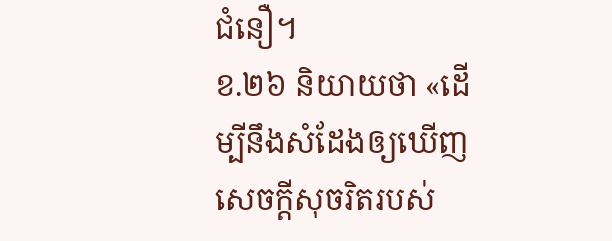ជំនឿ។
ខ.២៦ និយាយថា «ដើម្បីនឹងសំដែងឲ្យឃើញសេចក្តីសុចរិតរបស់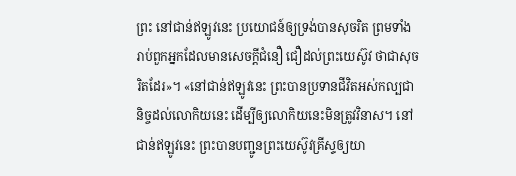ព្រះ នៅជាន់ឥឡូវនេះ ប្រយោជន៍ឲ្យទ្រង់បានសុចរិត ព្រមទាំងរាប់ពួកអ្នកដែលមានសេចក្តីជំនឿ ជឿដល់ព្រះយេស៊ូវ ថាជាសុចរិតដែរ»។ «នៅជាន់ឥឡូវនេះ ព្រះបានប្រទានជីវិតអស់កល្បជានិច្ចដល់លោកិយនេះ ដើម្បីឲ្យលោកិយនេះមិនត្រូវវិនាស។ នៅជាន់ឥឡូវនេះ ព្រះបានបញ្ជូនព្រះយេស៊ូវគ្រីស្ទឲ្យយា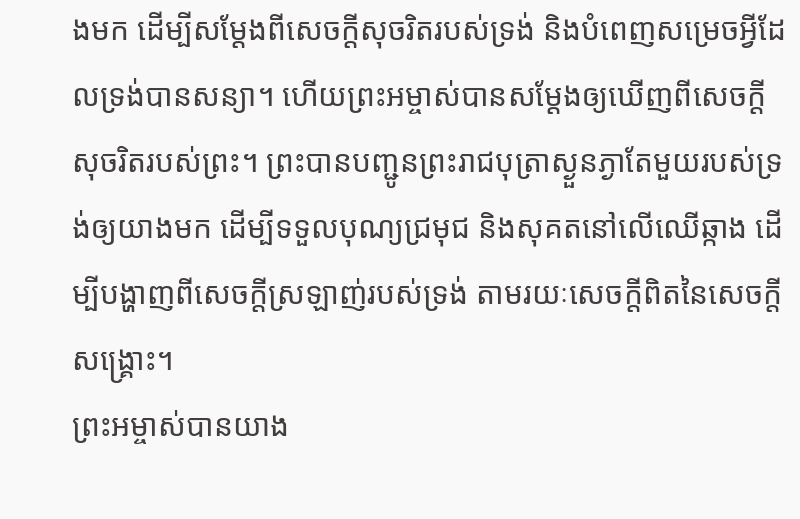ងមក ដើម្បីសម្តែងពីសេចក្តីសុចរិតរបស់ទ្រង់ និងបំពេញសម្រេចអ្វីដែលទ្រង់បានសន្យា។ ហើយព្រះអម្ចាស់បានសម្តែងឲ្យឃើញពីសេចក្តីសុចរិតរបស់ព្រះ។ ព្រះបានបញ្ជូនព្រះរាជបុត្រាស្ងួនភ្ងាតែមួយរបស់ទ្រង់ឲ្យយាងមក ដើម្បីទទួលបុណ្យជ្រមុជ និងសុគតនៅលើឈើឆ្កាង ដើម្បីបង្ហាញពីសេចក្តីស្រឡាញ់របស់ទ្រង់ តាមរយៈសេចក្តីពិតនៃសេចក្តីសង្រ្គោះ។
ព្រះអម្ចាស់បានយាង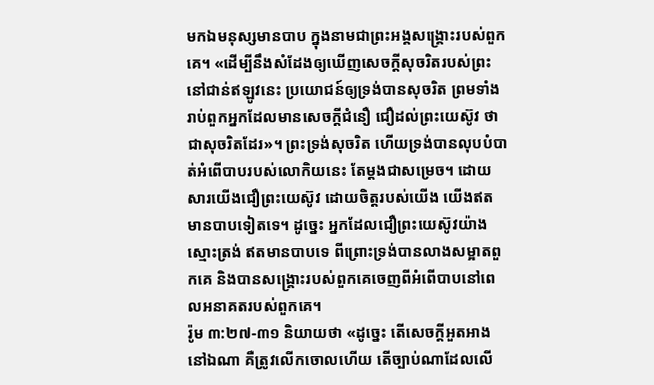មកឯមនុស្សមានបាប ក្នុងនាមជាព្រះអង្គសង្រ្គោះរបស់ពួកគេ។ «ដើម្បីនឹងសំដែងឲ្យឃើញសេចក្តីសុចរិតរបស់ព្រះ នៅជាន់ឥឡូវនេះ ប្រយោជន៍ឲ្យទ្រង់បានសុចរិត ព្រមទាំងរាប់ពួកអ្នកដែលមានសេចក្តីជំនឿ ជឿដល់ព្រះយេស៊ូវ ថាជាសុចរិតដែរ»។ ព្រះទ្រង់សុចរិត ហើយទ្រង់បានលុបបំបាត់អំពើបាបរបស់លោកិយនេះ តែម្តងជាសម្រេច។ ដោយសារយើងជឿព្រះយេស៊ូវ ដោយចិត្តរបស់យើង យើងឥតមានបាបទៀតទេ។ ដូច្នេះ អ្នកដែលជឿព្រះយេស៊ូវយ៉ាងស្មោះត្រង់ ឥតមានបាបទេ ពីព្រោះទ្រង់បានលាងសម្អាតពួកគេ និងបានសង្រ្គោះរបស់ពួកគេចេញពីអំពើបាបនៅពេលអនាគតរបស់ពួកគេ។
រ៉ូម ៣:២៧-៣១ និយាយថា «ដូច្នេះ តើសេចក្តីអួតអាងនៅឯណា គឺត្រូវលើកចោលហើយ តើច្បាប់ណាដែលលើ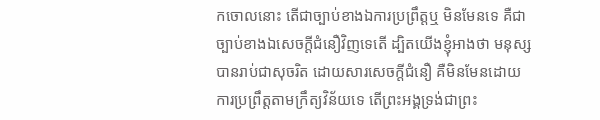កចោលនោះ តើជាច្បាប់ខាងឯការប្រព្រឹត្តឬ មិនមែនទេ គឺជាច្បាប់ខាងឯសេចក្តីជំនឿវិញទេតើ ដ្បិតយើងខ្ញុំអាងថា មនុស្សបានរាប់ជាសុចរិត ដោយសារសេចក្តីជំនឿ គឺមិនមែនដោយការប្រព្រឹត្តតាមក្រឹត្យវិន័យទេ តើព្រះអង្គទ្រង់ជាព្រះ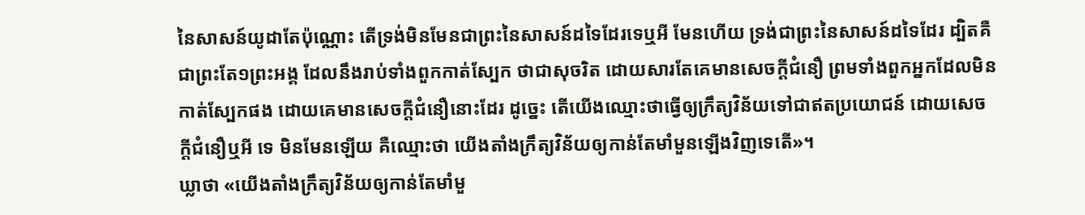នៃសាសន៍យូដាតែប៉ុណ្ណោះ តើទ្រង់មិនមែនជាព្រះនៃសាសន៍ដទៃដែរទេឬអី មែនហើយ ទ្រង់ជាព្រះនៃសាសន៍ដទៃដែរ ដ្បិតគឺជាព្រះតែ១ព្រះអង្គ ដែលនឹងរាប់ទាំងពួកកាត់ស្បែក ថាជាសុចរិត ដោយសារតែគេមានសេចក្តីជំនឿ ព្រមទាំងពួកអ្នកដែលមិនកាត់ស្បែកផង ដោយគេមានសេចក្តីជំនឿនោះដែរ ដូច្នេះ តើយើងឈ្មោះថាធ្វើឲ្យក្រឹត្យវិន័យទៅជាឥតប្រយោជន៍ ដោយសេចក្តីជំនឿឬអី ទេ មិនមែនឡើយ គឺឈ្មោះថា យើងតាំងក្រឹត្យវិន័យឲ្យកាន់តែមាំមួនឡើងវិញទេតើ»។
ឃ្លាថា «យើងតាំងក្រឹត្យវិន័យឲ្យកាន់តែមាំមួ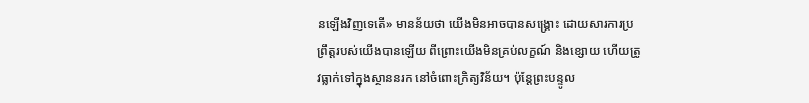នឡើងវិញទេតើ» មានន័យថា យើងមិនអាចបានសង្រ្គោះ ដោយសារការប្រព្រឹត្តរបស់យើងបានឡើយ ពីព្រោះយើងមិនគ្រប់លក្ខណ៍ និងខ្សោយ ហើយត្រូវធ្លាក់ទៅក្នុងស្ថាននរក នៅចំពោះក្រិត្យវិន័យ។ ប៉ុន្តែព្រះបន្ទូល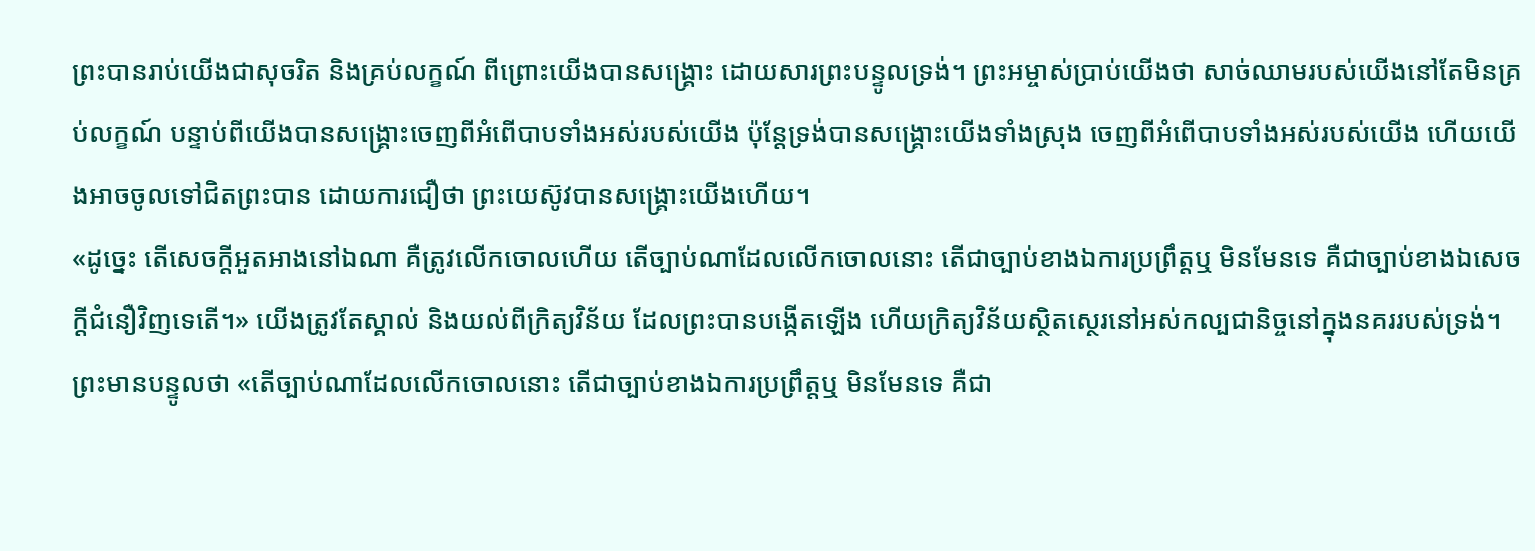ព្រះបានរាប់យើងជាសុចរិត និងគ្រប់លក្ខណ៍ ពីព្រោះយើងបានសង្រ្គោះ ដោយសារព្រះបន្ទូលទ្រង់។ ព្រះអម្ចាស់ប្រាប់យើងថា សាច់ឈាមរបស់យើងនៅតែមិនគ្រប់លក្ខណ៍ បន្ទាប់ពីយើងបានសង្រ្គោះចេញពីអំពើបាបទាំងអស់របស់យើង ប៉ុន្តែទ្រង់បានសង្រ្គោះយើងទាំងស្រុង ចេញពីអំពើបាបទាំងអស់របស់យើង ហើយយើងអាចចូលទៅជិតព្រះបាន ដោយការជឿថា ព្រះយេស៊ូវបានសង្រ្គោះយើងហើយ។
«ដូច្នេះ តើសេចក្តីអួតអាងនៅឯណា គឺត្រូវលើកចោលហើយ តើច្បាប់ណាដែលលើកចោលនោះ តើជាច្បាប់ខាងឯការប្រព្រឹត្តឬ មិនមែនទេ គឺជាច្បាប់ខាងឯសេចក្តីជំនឿវិញទេតើ។» យើងត្រូវតែស្គាល់ និងយល់ពីក្រិត្យវិន័យ ដែលព្រះបានបង្កើតឡើង ហើយក្រិត្យវិន័យស្ថិតស្ថេរនៅអស់កល្បជានិច្ចនៅក្នុងនគររបស់ទ្រង់។ ព្រះមានបន្ទូលថា «តើច្បាប់ណាដែលលើកចោលនោះ តើជាច្បាប់ខាងឯការប្រព្រឹត្តឬ មិនមែនទេ គឺជា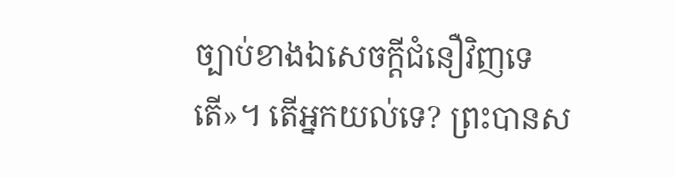ច្បាប់ខាងឯសេចក្តីជំនឿវិញទេតើ»។ តើអ្នកយល់ទេ? ព្រះបានស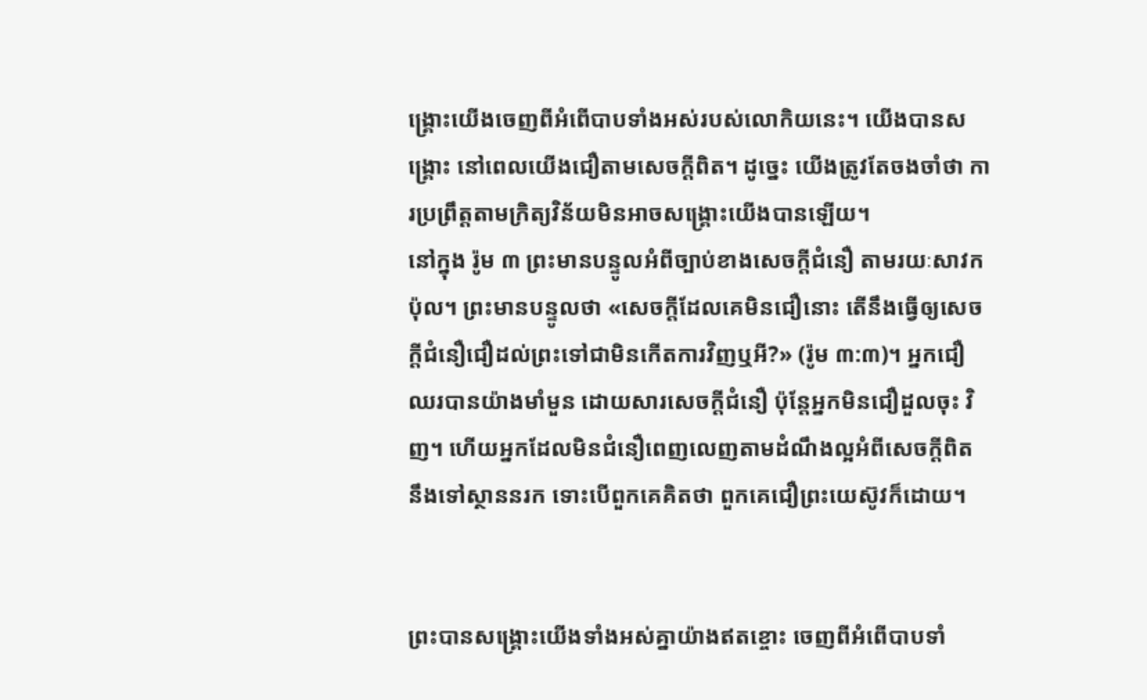ង្រ្គោះយើងចេញពីអំពើបាបទាំងអស់របស់លោកិយនេះ។ យើងបានសង្រ្គោះ នៅពេលយើងជឿតាមសេចក្តីពិត។ ដូច្នេះ យើងត្រូវតែចងចាំថា ការប្រព្រឹត្តតាមក្រិត្យវិន័យមិនអាចសង្រ្គោះយើងបានឡើយ។
នៅក្នុង រ៉ូម ៣ ព្រះមានបន្ទូលអំពីច្បាប់ខាងសេចក្តីជំនឿ តាមរយៈសាវកប៉ុល។ ព្រះមានបន្ទូលថា «សេចក្តីដែលគេមិនជឿនោះ តើនឹងធ្វើឲ្យសេចក្តីជំនឿជឿដល់ព្រះទៅជាមិនកើតការវិញឬអី?» (រ៉ូម ៣:៣)។ អ្នកជឿឈរបានយ៉ាងមាំមួន ដោយសារសេចក្តីជំនឿ ប៉ុន្តែអ្នកមិនជឿដួលចុះ វិញ។ ហើយអ្នកដែលមិនជំនឿពេញលេញតាមដំណឹងល្អអំពីសេចក្តីពិត នឹងទៅស្ថាននរក ទោះបើពួកគេគិតថា ពួកគេជឿព្រះយេស៊ូវក៏ដោយ។


ព្រះបានសង្រ្គោះយើងទាំងអស់គ្នាយ៉ាងឥតខ្ចោះ ចេញពីអំពើបាបទាំ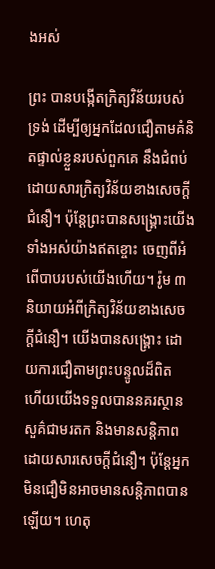ងអស់

ព្រះ បានបង្កើតក្រិត្យវិន័យរបស់ទ្រង់ ដើម្បីឲ្យអ្នកដែលជឿតាមគំនិតផ្ទាល់ខ្លួនរបស់ពួកគេ នឹងជំពប់ដោយសារក្រិត្យវិន័យខាងសេចក្តីជំនឿ។ ប៉ុន្តែព្រះបានសង្រ្គោះយើងទាំងអស់យ៉ាងឥតខ្ចោះ ចេញពីអំពើបាបរបស់យើងហើយ។ រ៉ូម ៣ និយាយអំពីក្រិត្យវិន័យខាងសេចក្តីជំនឿ។ យើងបានសង្រ្គោះ ដោយការជឿតាមព្រះបន្ទូលដ៏ពិត ហើយយើងទទួលបាននគរស្ថានសួគ៌ជាមរតក និងមានសន្តិភាព ដោយសារសេចក្តីជំនឿ។ ប៉ុន្តែអ្នកមិនជឿមិនអាចមានសន្តិភាពបានឡើយ។ ហេតុ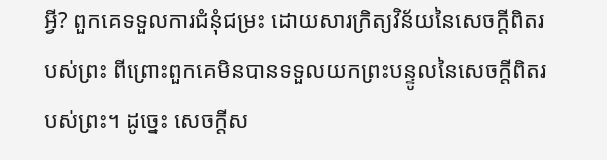អ្វី? ពួកគេទទួលការជំនុំជម្រះ ដោយសារក្រិត្យវិន័យនៃសេចក្តីពិតរបស់ព្រះ ពីព្រោះពួកគេមិនបានទទួលយកព្រះបន្ទូលនៃសេចក្តីពិតរបស់ព្រះ។ ដូច្នេះ សេចក្តីស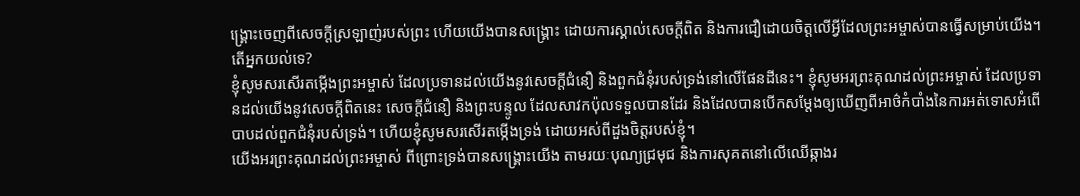ង្រ្គោះចេញពីសេចក្តីស្រឡាញ់របស់ព្រះ ហើយយើងបានសង្រ្គោះ ដោយការស្គាល់សេចក្តីពិត និងការជឿដោយចិត្តលើអ្វីដែលព្រះអម្ចាស់បានធ្វើសម្រាប់យើង។ តើអ្នកយល់ទេ?
ខ្ញុំសូមសរសើរតម្កើងព្រះអម្ចាស់ ដែលប្រទានដល់យើងនូវសេចក្តីជំនឿ និងពួកជំនុំរបស់ទ្រង់នៅលើផែនដីនេះ។ ខ្ញុំសូមអរព្រះគុណដល់ព្រះអម្ចាស់ ដែលប្រទានដល់យើងនូវសេចក្តីពិតនេះ សេចក្តីជំនឿ និងព្រះបន្ទូល ដែលសាវកប៉ុលទទួលបានដែរ និងដែលបានបើកសម្តែងឲ្យឃើញពីអាថ៌កំបាំងនៃការអត់ទោសអំពើបាបដល់ពួកជំនុំរបស់ទ្រង់។ ហើយខ្ញុំសូមសរសើរតម្កើងទ្រង់ ដោយអស់ពីដួងចិត្តរបស់ខ្ញុំ។
យើងអរព្រះគុណដល់ព្រះអម្ចាស់ ពីព្រោះទ្រង់បានសង្រ្គោះយើង តាមរយៈបុណ្យជ្រមុជ និងការសុគតនៅលើឈើឆ្កាងរ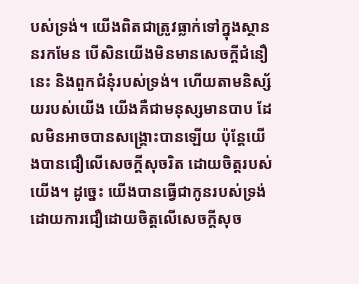បស់ទ្រង់។ យើងពិតជាត្រូវធ្លាក់ទៅក្នុងស្ថាននរកមែន បើសិនយើងមិនមានសេចក្តីជំនឿនេះ និងពួកជំនុំរបស់ទ្រង់។ ហើយតាមនិស្ស័យរបស់យើង យើងគឺជាមនុស្សមានបាប ដែលមិនអាចបានសង្រ្គោះបានឡើយ ប៉ុន្តែយើងបានជឿលើសេចក្តីសុចរិត ដោយចិត្តរបស់យើង។ ដូច្នេះ យើងបានធ្វើជាកូនរបស់ទ្រង់ ដោយការជឿដោយចិត្តលើសេចក្តីសុច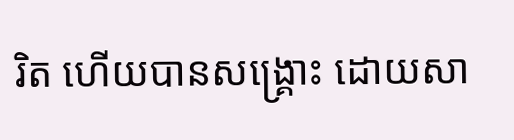រិត ហើយបានសង្រ្គោះ ដោយសា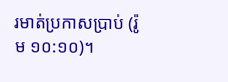រមាត់ប្រកាសប្រាប់ (រ៉ូម ១០:១០)។